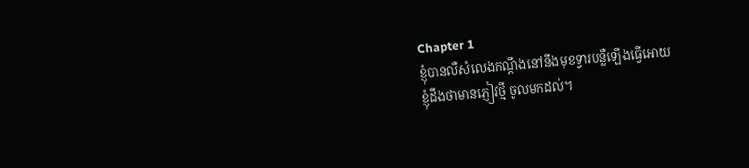Chapter 1
ខ្ញុំបានលឺសំលេងកណ្តឹងនៅនឹងមុខទ្វារបន្លឺឡើងធ្វើអោយ
ខ្ញុំដឹងថាមានភ្ញៀវថ្មី ចូលមកដល់។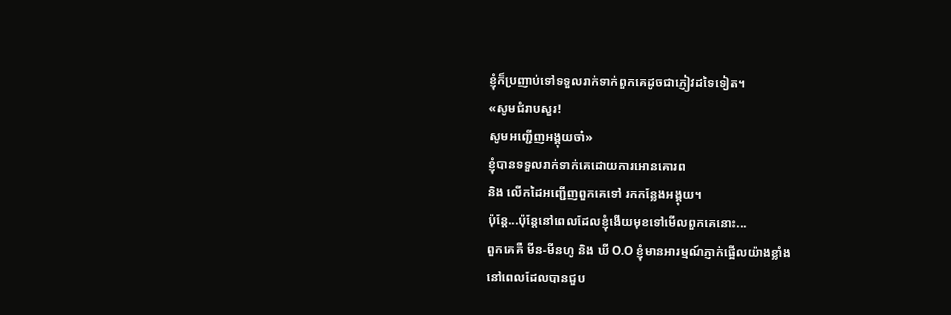ខ្ញុំក៏ប្រញាប់ទៅទទួលរាក់ទាក់ពួកគេដូចជាភ្ញៀវដទៃទៀត។
«សូមជំរាបសួរ!
សូមអញ្ជើញអង្គុយចា៎»
ខ្ញុំបានទទួលរាក់ទាក់គេដោយការអោនគោរព
និង លើកដៃអញ្ជើញពួកគេទៅ រកកន្លែងអង្គុយ។
ប៉ុន្តែ...ប៉ុន្តែនៅពេលដែលខ្ញុំងើយមុខទៅមើលពួកគេនោះ...
ពួកគេគឺ មីន-មីនហូ និង ឃី O.O ខ្ញុំមានអារម្មណ៍ភ្ញាក់ផ្អើលយ៉ាងខ្លាំង
នៅពេលដែលបានជួប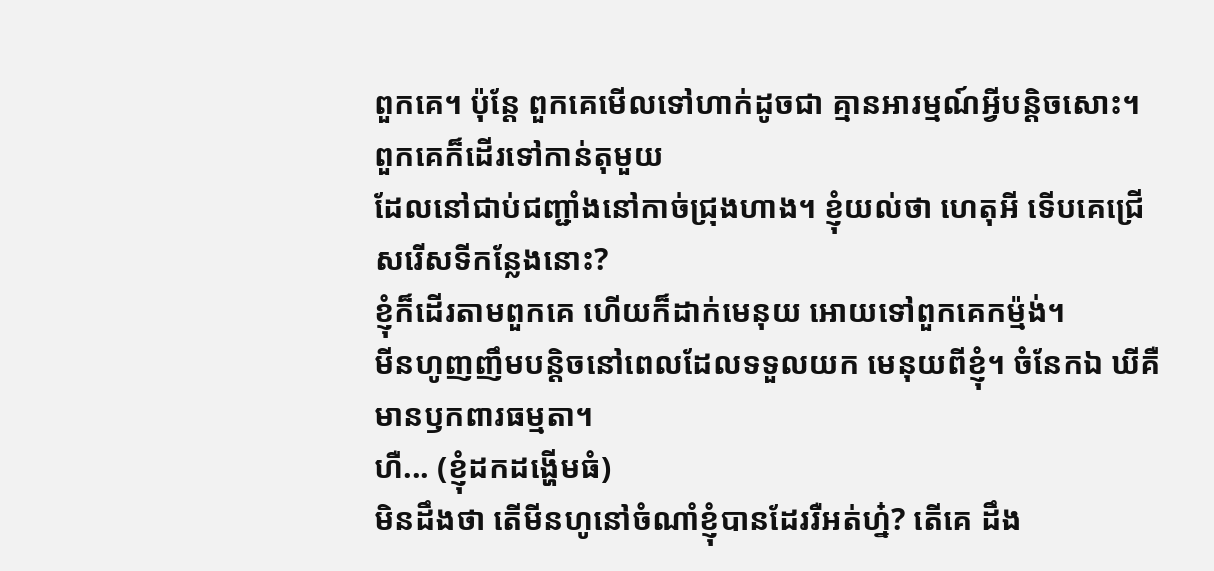ពួកគេ។ ប៉ុន្តែ ពួកគេមើលទៅហាក់ដូចជា គ្មានអារម្មណ៍អ្វីបន្តិចសោះ។
ពួកគេក៏ដើរទៅកាន់តុមួយ
ដែលនៅជាប់ជញ្ជាំងនៅកាច់ជ្រុងហាង។ ខ្ញុំយល់ថា ហេតុអី ទើបគេជ្រើសរើសទីកន្លែងនោះ?
ខ្ញុំក៏ដើរតាមពួកគេ ហើយក៏ដាក់មេនុយ អោយទៅពួកគេកម្ម៉ង់។
មីនហូញញឹមបន្តិចនៅពេលដែលទទួលយក មេនុយពីខ្ញុំ។ ចំនែកឯ ឃីគឺមានឫកពារធម្មតា។
ហឺ... (ខ្ញុំដកដង្ហើមធំ)
មិនដឹងថា តើមីនហូនៅចំណាំខ្ញុំបានដែររឺអត់ហ្ន៎? តើគេ ដឹង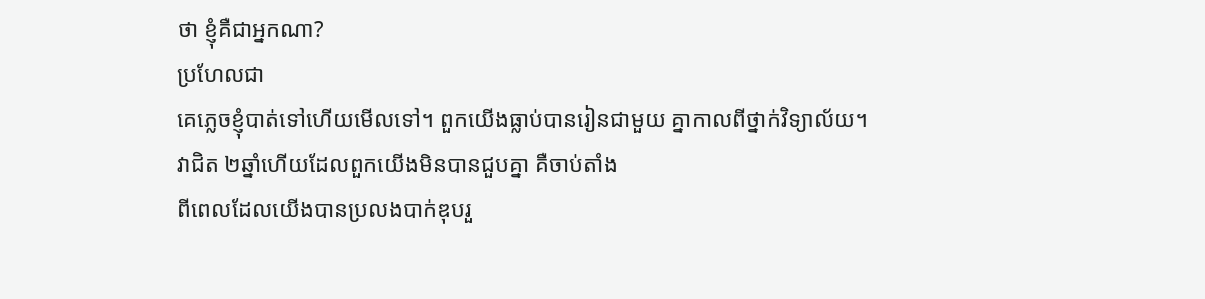ថា ខ្ញុំគឺជាអ្នកណា?
ប្រហែលជា
គេភ្លេចខ្ញុំបាត់ទៅហើយមើលទៅ។ ពួកយើងធ្លាប់បានរៀនជាមួយ គ្នាកាលពីថ្នាក់វិទ្យាល័យ។
វាជិត ២ឆ្នាំហើយដែលពួកយើងមិនបានជួបគ្នា គឺចាប់តាំង
ពីពេលដែលយើងបានប្រលងបាក់ឌុបរួ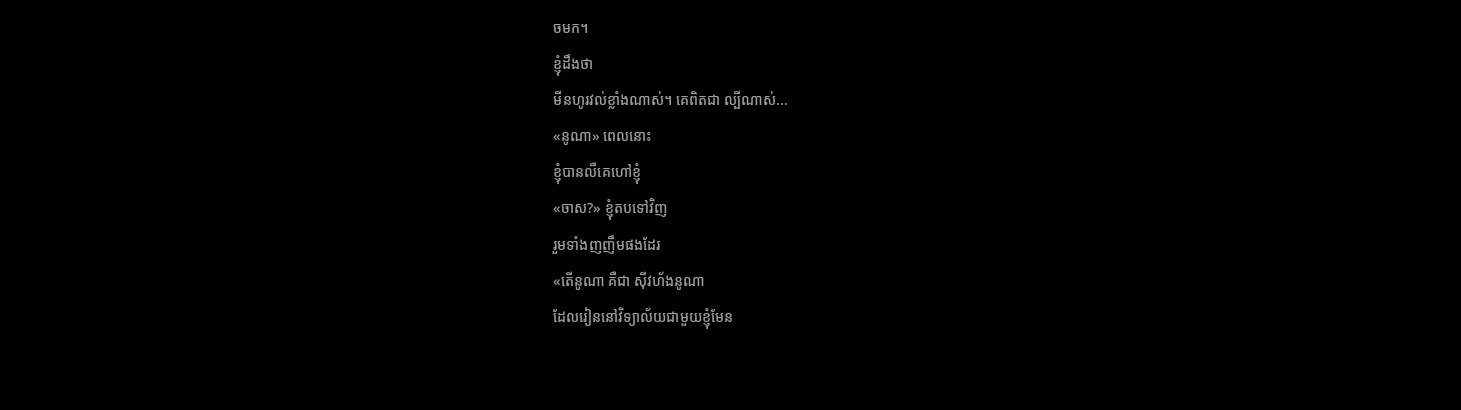ចមក។
ខ្ញុំដឹងថា
មីនហូរវល់ខ្លាំងណាស់។ គេពិតជា ល្បីណាស់...
«នូណា» ពេលនោះ
ខ្ញុំបានលឺគេហៅខ្ញុំ
«ចាស?» ខ្ញុំតបទៅវិញ
រួមទាំងញញឹមផងដែរ
«តើនូណា គឺជា ស៊ីវហ័ងនូណា
ដែលរៀននៅវិទ្យាល័យជាមួយខ្ញុំមែន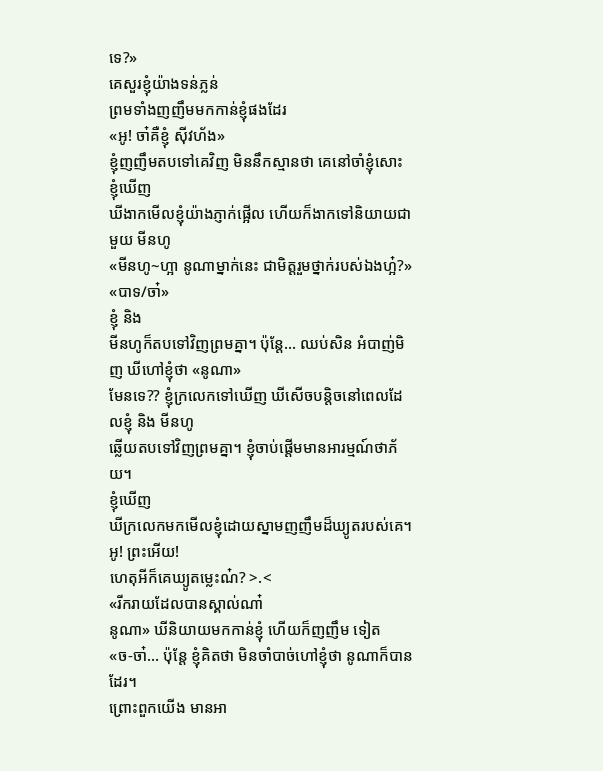ទេ?»
គេសួរខ្ញុំយ៉ាងទន់ភ្លន់
ព្រមទាំងញញឹមមកកាន់ខ្ញុំផងដែរ
«អូ! ចា៎គឺខ្ញុំ ស៊ីវហ័ង»
ខ្ញុំញញឹមតបទៅគេវិញ មិននឹកស្មានថា គេនៅចាំខ្ញុំសោះ
ខ្ញុំឃើញ
ឃីងាកមើលខ្ញុំយ៉ាងភ្ញាក់ផ្អើល ហើយក៏ងាកទៅនិយាយជាមួយ មីនហូ
«មីនហូ~ហ្អា នូណាម្នាក់នេះ ជាមិត្តរួមថ្នាក់របស់ឯងហ្អ៎?»
«បាទ/ចា៎»
ខ្ញុំ និង
មីនហូក៏តបទៅវិញព្រមគ្នា។ ប៉ុន្តែ... ឈប់សិន អំបាញ់មិញ ឃីហៅខ្ញុំថា «នូណា»
មែនទេ?? ខ្ញុំក្រលេកទៅឃើញ ឃីសើចបន្តិចនៅពេលដែលខ្ញុំ និង មីនហូ
ឆ្លើយតបទៅវិញព្រមគ្នា។ ខ្ញុំចាប់ផ្តើមមានអារម្មណ៍ថាភ័យ។
ខ្ញុំឃើញ
ឃីក្រលេកមកមើលខ្ញុំដោយស្នាមញញឹមដ៏ឃ្យូតរបស់គេ។ អូ! ព្រះអើយ!
ហេតុអីក៏គេឃ្យូតម្លេះណ៎? >.<
«រីករាយដែលបានស្គាល់ណា៎
នូណា» ឃីនិយាយមកកាន់ខ្ញុំ ហើយក៏ញញឹម ទៀត
«ច-ចា៎... ប៉ុន្តែ ខ្ញុំគិតថា មិនចាំបាច់ហៅខ្ញុំថា នូណាក៏បានដែរ។
ព្រោះពួកយើង មានអា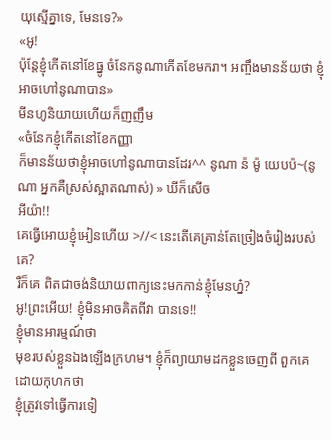យុស្មើគ្នាទេ, មែនទេ?»
«អូ!
ប៉ុន្តែខ្ញុំកើតនៅខែធ្នូ ចំនែកនូណាកើតខែមករា។ អញ្ចឹងមានន័យថា ខ្ញុំអាចហៅនូណាបាន»
មីនហូនិយាយហើយក៏ញញឹម
«ចំនែកខ្ញុំកើតនៅខែកញ្ញា
ក៏មានន័យថាខ្ញុំអាចហៅនូណាបានដែរ^^ នូណា ន៉ ម៉ូ យេបប៉~(នូណា អ្នកគឺស្រស់ស្អាតណាស់) » ឃីក៏សើច
អីយ៉ា!!
គេធ្វើអោយខ្ញុំអៀនហើយ >//< នេះតើគេគ្រាន់តែច្រៀងចំរៀងរបស់គេ?
រឺក៏គេ ពិតជាចង់និយាយពាក្យនេះមកកាន់ខ្ញុំមែនហ្ន៎?
អូ!ព្រះអើយ! ខ្ញុំមិនអាចគិតពីវា បានទេ!!
ខ្ញុំមានអារម្មណ៍ថា
មុខរបស់ខ្លួនឯងឡើងក្រហម។ ខ្ញុំក៏ព្យាយាមដកខ្លួនចេញពី ពួកគេដោយកុហកថា
ខ្ញុំត្រូវទៅធ្វើការទៀ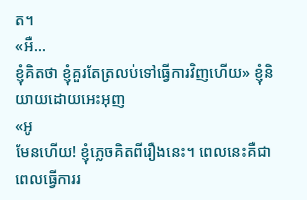ត។
«អឺ...
ខ្ញុំគិតថា ខ្ញុំគួរតែត្រលប់ទៅធ្វើការវិញហើយ» ខ្ញុំនិយាយដោយអេះអុញ
«អូ
មែនហើយ! ខ្ញុំភ្លេចគិតពីរឿងនេះ។ ពេលនេះគឺជាពេលធ្វើការរ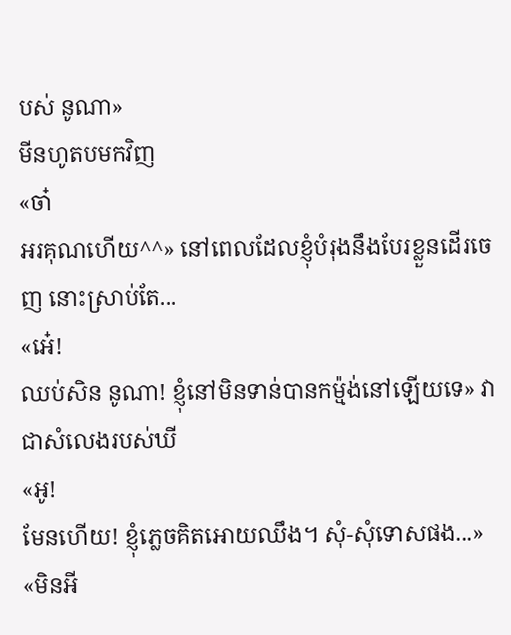បស់ នូណា»
មីនហូតបមកវិញ
«ចា៎
អរគុណហើយ^^» នៅពេលដែលខ្ញុំបំរុងនឹងបែរខ្លួនដើរចេញ នោះស្រាប់តែ...
«អេ៎!
ឈប់សិន នូណា! ខ្ញុំនៅមិនទាន់បានកម្ម៉ង់នៅឡើយទេ» វាជាសំលេងរបស់ឃី
«អូ!
មែនហើយ! ខ្ញុំភ្លេចគិតអោយឈឹង។ សុំ-សុំទោសផង...»
«មិនអី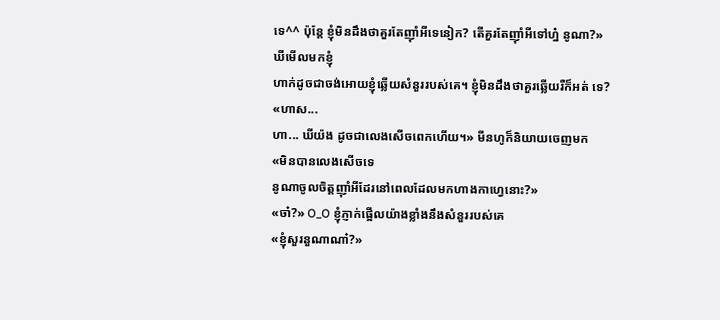ទេ^^ ប៉ុន្តែ ខ្ញុំមិនដឹងថាគួរតែញ៉ាំអីទេនៀក? តើគួរតែញ៉ាំអីទៅហ្ន៎ នូណា?»
ឃីមើលមកខ្ញុំ
ហាក់ដូចជាចង់អោយខ្ញុំឆ្លើយសំនួររបស់គេ។ ខ្ញុំមិនដឹងថាគួរឆ្លើយរឺក៏អត់ ទេ?
«ហាស...
ហា... ឃីយ៉ង ដូចជាលេងសើចពេកហើយ។» មីនហូក៏និយាយចេញមក
«មិនបានលេងសើចទេ
នូណាចូលចិត្តញ៉ាំអីដែរនៅពេលដែលមកហាងកាហ្វេនោះ?»
«ចា៎?» O_O ខ្ញុំភ្ញាក់ផ្អើលយ៉ាងខ្លាំងនឹងសំនួររបស់គេ
«ខ្ញុំសួរនួណាណា៎?»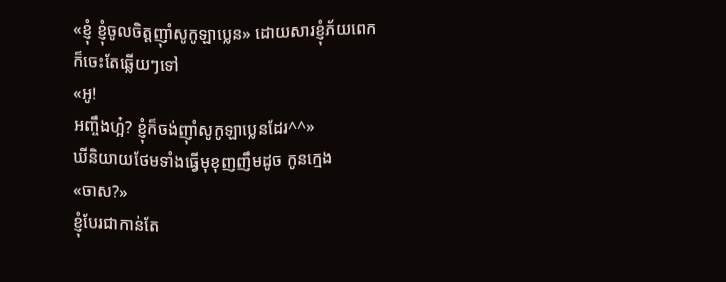«ខ្ញុំ ខ្ញុំចូលចិត្តញ៉ាំសូកូឡាប្លេន» ដោយសារខ្ញុំភ័យពេក
ក៏ចេះតែឆ្លើយៗទៅ
«អូ!
អញ្ចឹងហ្អ៎? ខ្ញុំក៏ចង់ញ៉ាំសូកូឡាប្លេនដែរ^^»
ឃីនិយាយថែមទាំងធ្វើមុខុញញឹមដូច កូនក្មេង
«ចាស?»
ខ្ញុំបែរជាកាន់តែ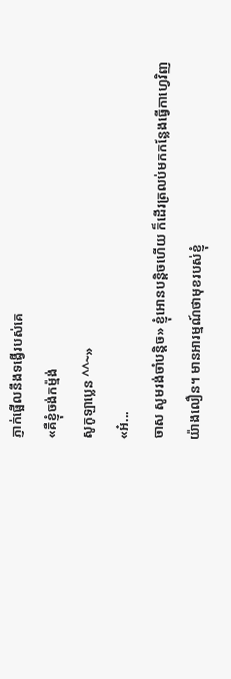ភ្ញាក់ផ្អើលនឹងទង្វើរបស់គេ
«គឺខ្ញុំចង់កម្ម៉ង់
សូកូឡាប្លេន ^^~»
«អ៎...
ចាស សូមរង់ចាំបន្តិច» ខ្ញុំអោនបន្តិចហើយ ក៏ដើរត្រលប់មកកន្លែងធ្វើកាហ្វេវិញ
យ៉ាងលឿន។ មានអារម្មណ៍ថាមុខរបស់ខ្ញុំ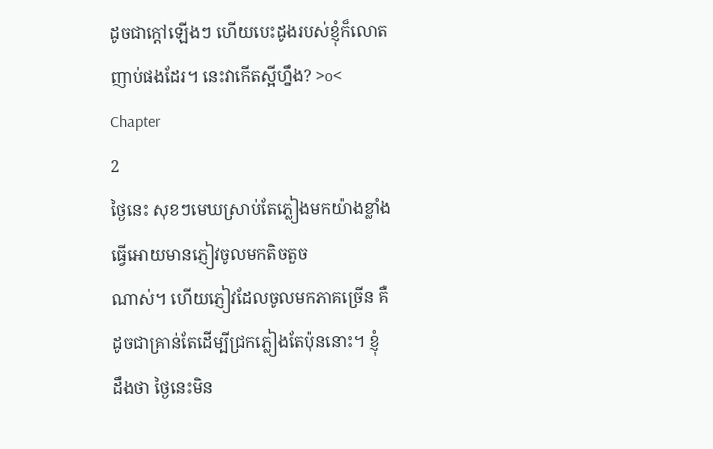ដូចជាក្តៅឡើងៗ ហើយបេះដូងរបស់ខ្ញុំក៏លោត
ញាប់ផងដែរ។ នេះវាកើតស្អីហ្នឹង? >o<
Chapter
2
ថ្ងៃនេះ សុខៗមេឃស្រាប់តែភ្លៀងមកយ៉ាងខ្លាំង ធ្វើអោយមានភ្ញៀវចូលមកតិចតួច
ណាស់។ ហើយភ្ញៀវដែលចូលមកភាគច្រើន គឺដូចជាគ្រាន់តែដើម្បីជ្រកភ្លៀងតែប៉ុននោះ។ ខ្ញុំ
ដឹងថា ថ្ងៃនេះមិន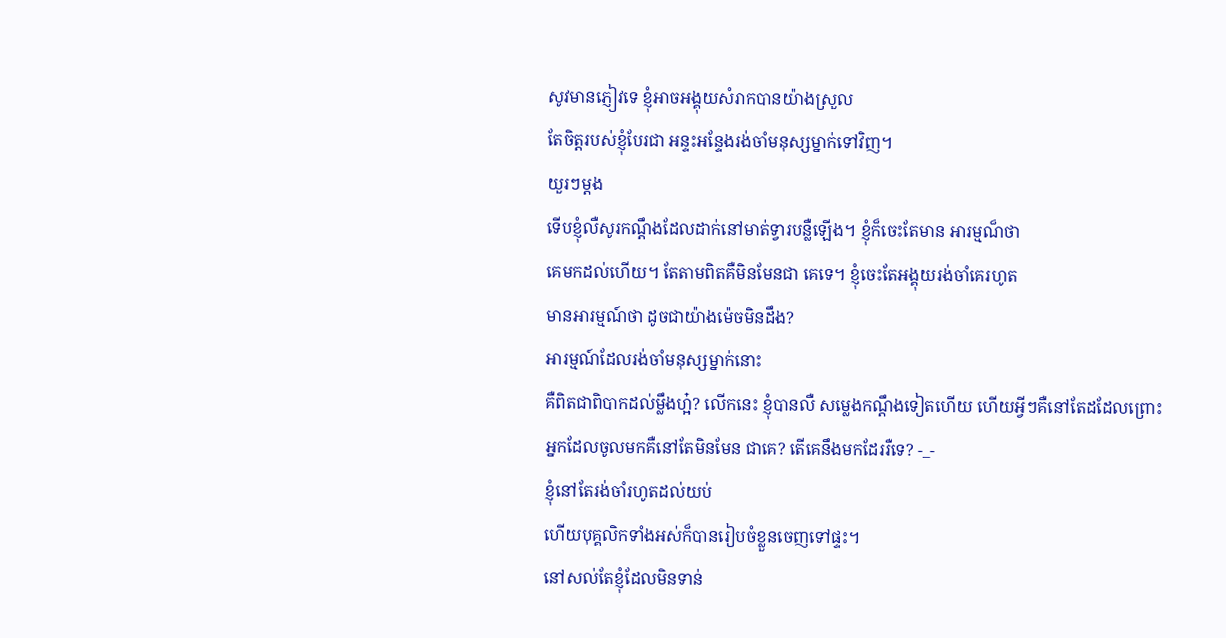សូវមានភ្ញៀវទេ ខ្ញុំអាចអង្គុយសំរាកបានយ៉ាងស្រួល
តែចិត្តរបស់ខ្ញុំបែរជា អន្ទះអន្ទែងរង់ចាំមនុស្សម្នាក់ទៅវិញ។
យួរៗម្តង
ទើបខ្ញុំលឺសូរកណ្តឹងដែលដាក់នៅមាត់ទ្វារបន្លឺឡើង។ ខ្ញុំក៏ចេះតែមាន អារម្មណ៏ថា
គេមកដល់ហើយ។ តែតាមពិតគឺមិនមែនជា គេទេ។ ខ្ញុំចេះតែអង្គុយរង់ចាំគេរហូត
មានអារម្មណ៍ថា ដូចជាយ៉ាងម៉េចមិនដឹង?
អារម្មណ៍ដែលរង់ចាំមនុស្សម្នាក់នោះ
គឺពិតជាពិបាកដល់ម្លឹងហ្អ៎? លើកនេះ ខ្ញុំបានលឺ សម្លេងកណ្តឹងទៀតហើយ ហើយអ្វីៗគឺនៅតែដដែលព្រោះ
អ្នកដែលចូលមកគឺនៅតែមិនមែន ជាគេ? តើគេនឹងមកដែររឺទេ? -_-
ខ្ញុំនៅតែរង់ចាំរហូតដល់យប់
ហើយបុគ្គលិកទាំងអស់ក៏បានរៀបចំខ្លួនចេញទៅផ្ទះ។
នៅសល់តែខ្ញុំដែលមិនទាន់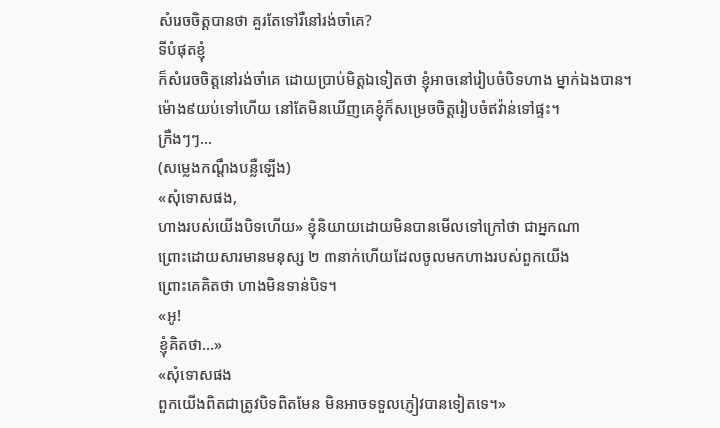សំរេចចិត្តបានថា គួរតែទៅរឺនៅរង់ចាំគេ?
ទីបំផុតខ្ញុំ
ក៏សំរេចចិត្តនៅរង់ចាំគេ ដោយប្រាប់មិត្តឯទៀតថា ខ្ញុំអាចនៅរៀបចំបិទហាង ម្នាក់ឯងបាន។
ម៉ោង៩យប់ទៅហើយ នៅតែមិនឃើញគេខ្ញុំក៏សម្រេចចិត្តរៀបចំឥវ៉ាន់ទៅផ្ទះ។
ក្រឺងៗៗ...
(សម្លេងកណ្តឹងបន្លឺឡើង)
«សុំទោសផង,
ហាងរបស់យើងបិទហើយ» ខ្ញុំនិយាយដោយមិនបានមើលទៅក្រៅថា ជាអ្នកណា
ព្រោះដោយសារមានមនុស្ស ២ ៣នាក់ហើយដែលចូលមកហាងរបស់ពួកយើង
ព្រោះគេគិតថា ហាងមិនទាន់បិទ។
«អូ!
ខ្ញុំគិតថា...»
«សុំទោសផង
ពួកយើងពិតជាត្រូវបិទពិតមែន មិនអាចទទួលភ្ញៀវបានទៀតទេ។»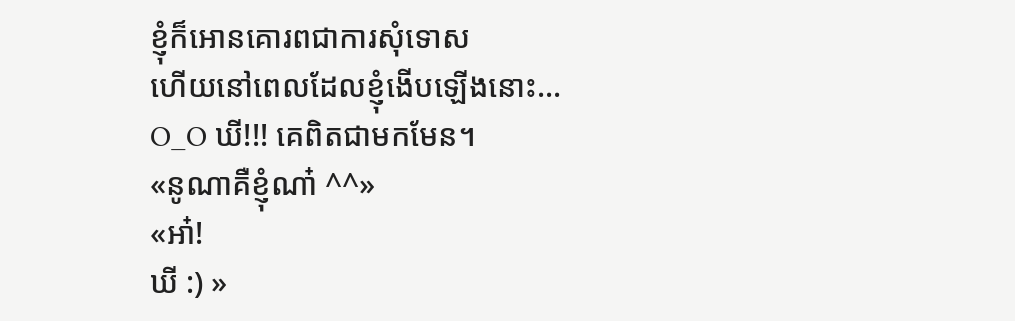ខ្ញុំក៏អោនគោរពជាការសុំទោស
ហើយនៅពេលដែលខ្ញុំងើបឡើងនោះ...
O_O ឃី!!! គេពិតជាមកមែន។
«នូណាគឺខ្ញុំណា៎ ^^»
«អា៎!
ឃី :) »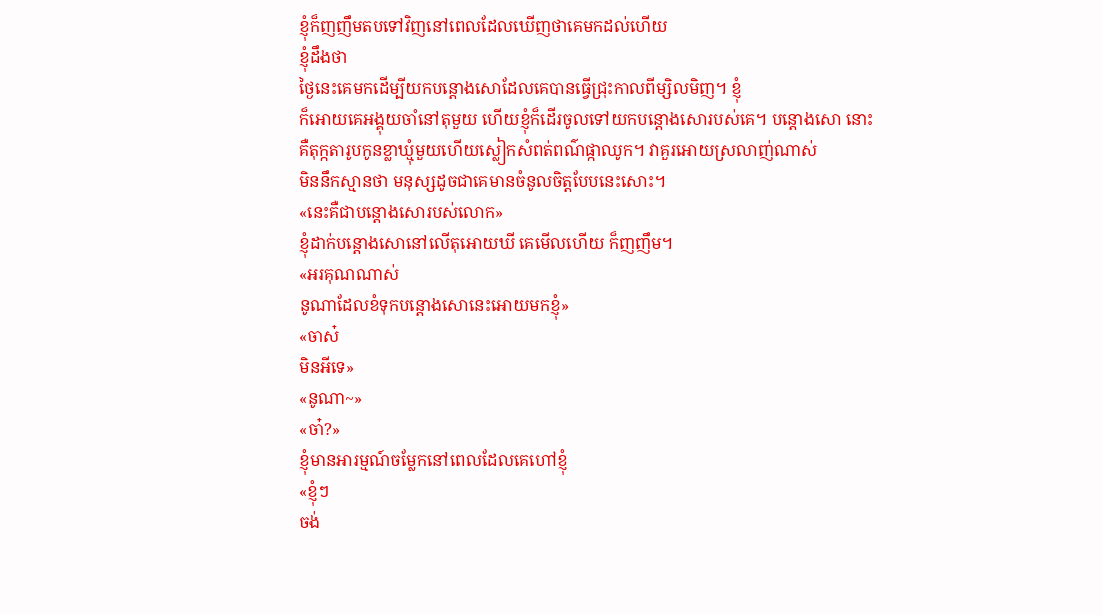ខ្ញុំក៏ញញឹមតបទៅវិញនៅពេលដែលឃើញថាគេមកដល់ហើយ
ខ្ញុំដឹងថា
ថ្ងៃនេះគេមកដើម្បីយកបន្តោងសោដែលគេបានធ្វើជ្រុះកាលពីម្សិលមិញ។ ខ្ញុំ
ក៏អោយគេអង្គុយចាំនៅតុមួយ ហើយខ្ញុំក៏ដើរចូលទៅយកបន្តោងសោរបស់គេ។ បន្តោងសោ នោះ
គឺតុក្កតារូបកូនខ្លាឃ្មុំមួយហើយស្លៀកសំពត់ពណ៌ផ្កាឈូក។ វាគួរអោយស្រលាញ់ណាស់
មិននឹកស្មានថា មនុស្សដូចជាគេមានចំនូលចិត្តបែបនេះសោះ។
«នេះគឺជាបន្តោងសោរបស់លោក»
ខ្ញុំដាក់បន្តោងសោនៅលើតុអោយឃី គេមើលហើយ ក៏ញញឹម។
«អរគុណណាស់
នូណាដែលខំទុកបន្តោងសោនេះអោយមកខ្ញុំ»
«ចាស៎
មិនអីទេ»
«នូណា~»
«ចា៎?»
ខ្ញុំមានអារម្មណ៍ចម្លែកនៅពេលដែលគេហៅខ្ញុំ
«ខ្ញុំៗ
ចង់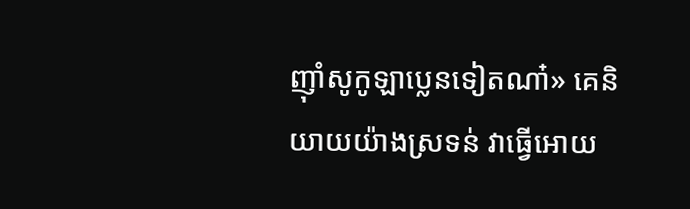ញ៉ាំសូកូឡាប្លេនទៀតណា៎» គេនិយាយយ៉ាងស្រទន់ វាធ្វើអោយ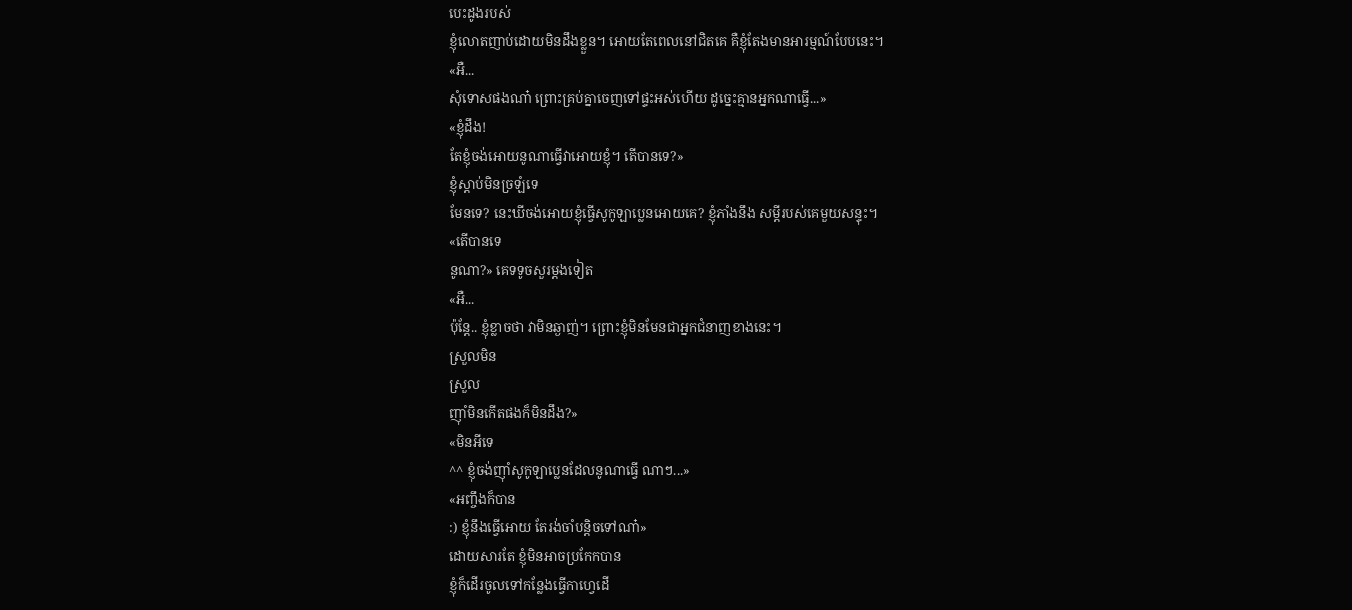បេះដូងរបស់
ខ្ញុំលោតញាប់ដោយមិនដឹងខ្លួន។ អោយតែពេលនៅជិតគេ គឺខ្ញុំតែងមានអារម្មណ៍បែបនេះ។
«អឺ...
សុំទោសផងណា៎ ព្រោះគ្រប់គ្នាចេញទៅផ្ទះអស់ហើយ ដូច្នេះគ្មានអ្នកណាធ្វើ...»
«ខ្ញុំដឹង!
តែខ្ញុំចង់អោយនូណាធ្វើវាអោយខ្ញុំ។ តើបានទេ?»
ខ្ញុំស្តាប់មិនច្រឡំទេ
មែនទេ? នេះឃីចង់អោយខ្ញុំធ្វើសូកូឡាប្លេនអោយគេ? ខ្ញុំភាំងនឹង សម្តីរបស់គេមួយសន្ទុះ។
«តើបានទេ
នូណា?» គេទទូចសួរម្តងទៀត
«អឺ...
ប៉ុន្តែ.. ខ្ញុំខ្លាចថា វាមិនឆ្ងាញ់។ ព្រោះខ្ញុំមិនមែនជាអ្នកជំនាញខាងនេះ។
ស្រួលមិន
ស្រួល
ញ៉ាំមិនកើតផងក៏មិនដឹង?»
«មិនអីទេ
^^ ខ្ញុំចង់ញ៉ាំសូកូឡាប្លេនដែលនូណាធ្វើ ណាៗ...»
«អញ្ចឹងក៏បាន
:) ខ្ញុំនឹងធ្វើអោយ តែរង់ចាំបន្តិចទៅណា៎»
ដោយសារតែ ខ្ញុំមិនអាចប្រកែកបាន
ខ្ញុំក៏ដើរចូលទៅកន្លែងធ្វើកាហ្វេដើ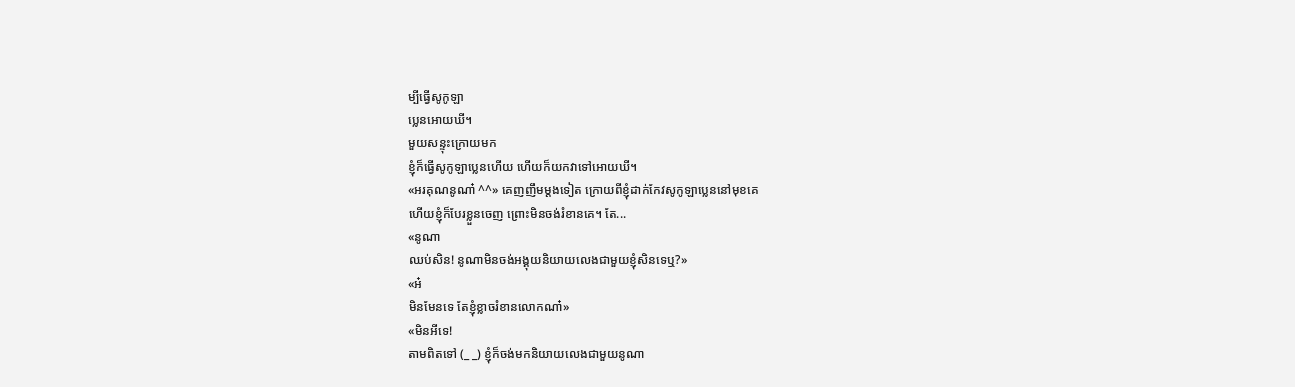ម្បីធ្វើសូកូឡា
ប្លេនអោយឃី។
មួយសន្ទុះក្រោយមក
ខ្ញុំក៏ធ្វើសូកូឡាប្លេនហើយ ហើយក៏យកវាទៅអោយឃី។
«អរគុណនូណា៎ ^^» គេញញឹមម្តងទៀត ក្រោយពីខ្ញុំដាក់កែវសូកូឡាប្លេននៅមុខគេ
ហើយខ្ញុំក៏បែរខ្លួនចេញ ព្រោះមិនចង់រំខានគេ។ តែ...
«នូណា
ឈប់សិន! នូណាមិនចង់អង្គុយនិយាយលេងជាមួយខ្ញុំសិនទេឬ?»
«អ៎
មិនមែនទេ តែខ្ញុំខ្លាចរំខានលោកណា៎»
«មិនអីទេ!
តាមពិតទៅ (_ _) ខ្ញុំក៏ចង់មកនិយាយលេងជាមួយនូណា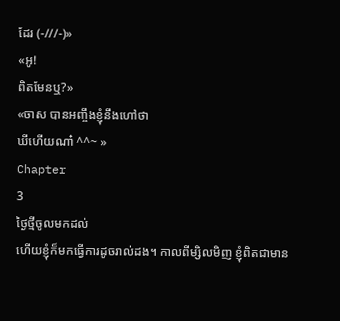ដែរ (-///-)»
«អូ!
ពិតមែនឬ?»
«ចាស បានអញ្ចឹងខ្ញុំនឹងហៅថា
ឃីហើយណា៎ ^^~ »
Chapter
3
ថ្ងៃថ្មីចូលមកដល់
ហើយខ្ញុំក៏មកធ្វើការដូចរាល់ដង។ កាលពីម្សិលមិញ ខ្ញុំពិតជាមាន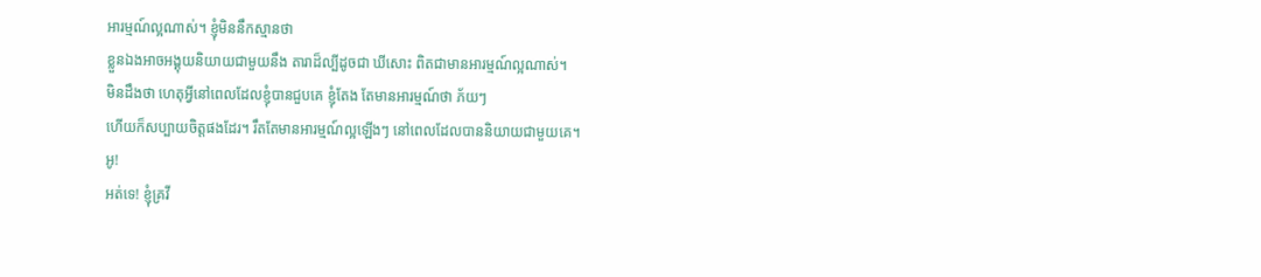អារម្មណ៍ល្អណាស់។ ខ្ញុំមិននឹកស្មានថា
ខ្លួនឯងអាចអង្គុយនិយាយជាមួយនឹង តារាដ៏ល្បីដូចជា ឃីសោះ ពិតជាមានអារម្មណ៍ល្អណាស់។
មិនដឹងថា ហេតុអី្វនៅពេលដែលខ្ញុំបានជួបគេ ខ្ញុំតែង តែមានអារម្មណ៍ថា ភ័យៗ
ហើយក៏សប្បាយចិត្តផងដែរ។ រឹតតែមានអារម្មណ៍ល្អឡើងៗ នៅពេលដែលបាននិយាយជាមួយគេ។
អូ!
អត់ទេ! ខ្ញុំគ្រវី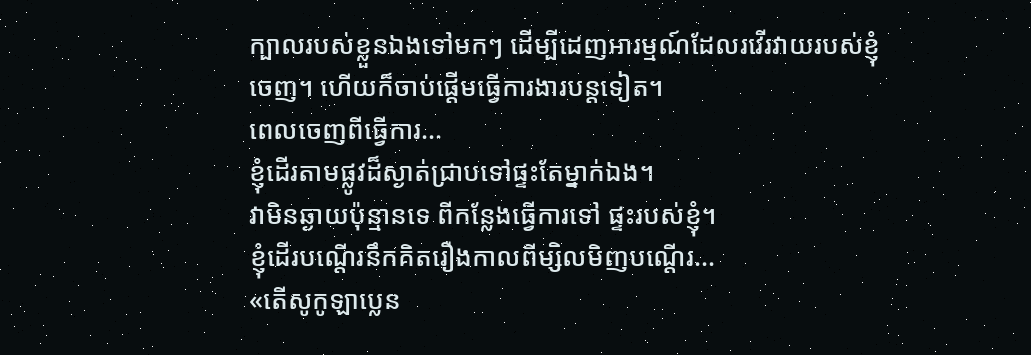ក្បាលរបស់ខ្លួនឯងទៅមកៗ ដើម្បីដេញអារម្មណ៍ដែលរវើរវាយរបស់ខ្ញុំ
ចេញ។ ហើយក៏ចាប់ផ្តើមធ្វើការងារបន្តទៀត។
ពេលចេញពីធ្វើការ...
ខ្ញុំដើរតាមផ្លូវដ៏ស្ងាត់ជ្រាបទៅផ្ទះតែម្នាក់ឯង។
វាមិនឆ្ងាយប៉ុន្មានទេ ពីកន្លែងធ្វើការទៅ ផ្ទះរបស់ខ្ញុំ។
ខ្ញុំដើរបណ្តើរនឹកគិតរឿងកាលពីម្សិលមិញបណ្តើរ...
«តើសូកូឡាប្លេន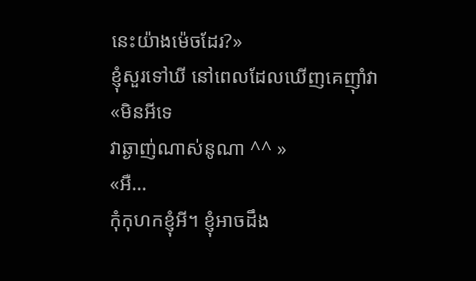នេះយ៉ាងម៉េចដែរ?»
ខ្ញុំសួរទៅឃី នៅពេលដែលឃើញគេញ៉ាំវា
«មិនអីទេ
វាឆ្ងាញ់ណាស់នូណា ^^ »
«អឺ...
កុំកុហកខ្ញុំអី។ ខ្ញុំអាចដឹង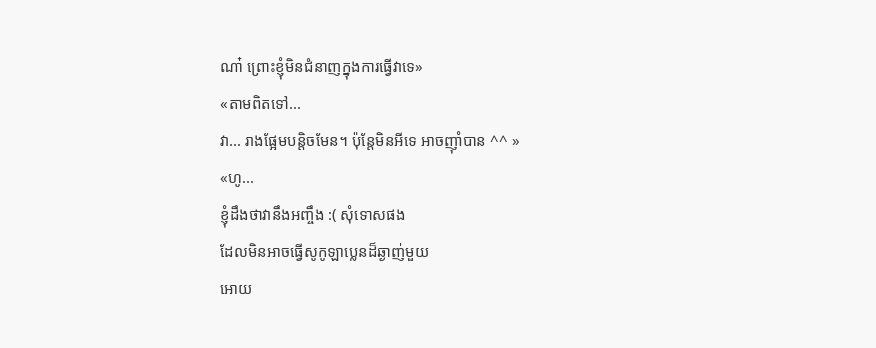ណា៎ ព្រោះខ្ញុំមិនជំនាញក្នុងការធ្វើវាទេ»
«តាមពិតទៅ...
វា... រាងផ្អែមបន្តិចមែន។ ប៉ុន្តែមិនអីទេ អាចញ៉ាំបាន ^^ »
«ហូ...
ខ្ញុំដឹងថាវានឹងអញ្ចឹង :( សុំទោសផង
ដែលមិនអាចធ្វើសូកូឡាប្លេនដ៏ឆ្ងាញ់មួយ
អោយ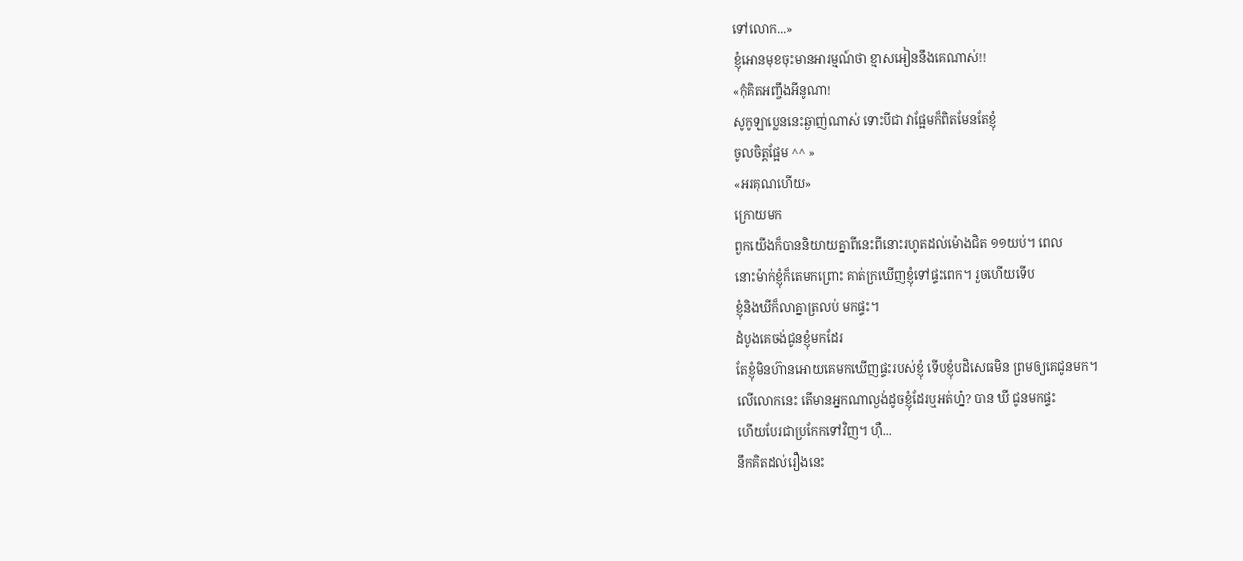ទៅលោក...»
ខ្ញុំអោនមុខចុះមានអារម្មណ៍ថា ខ្មាសអៀននឹងគេណាស់!!
«កុំគិតអញ្ចឹងអីនូណា!
សូកូឡាប្លេននេះឆ្ងាញ់ណាស់ ទោះបីជា វាផ្អែមក៏ពិតមែនតែខ្ញុំ
ចូលចិត្តផ្អែម ^^ »
«អរគុណហើយ»
ក្រោយមក
ពួកយើងក៏បាននិយាយគ្នាពីនេះពីនោះរហូតដល់ម៉ោងជិត ១១យប់។ ពេល
នោះម៉ាក់ខ្ញុំក៏តេមកព្រោះ គាត់ក្រឃើញខ្ញុំទៅផ្ទះពេក។ រួចហើយទើប
ខ្ញុំនិងឃីក៏លាគ្នាត្រលប់ មកផ្ទះ។
ដំបូងគេចង់ជូនខ្ញុំមកដែរ
តែខ្ញុំមិនហ៊ានអោយគេមកឃើញផ្ទះរបស់ខ្ញុំ ទើបខ្ញុំបដិសេធមិន ព្រមឲ្យគេជូនមក។
លើលោកនេះ តើមានអ្នកណាល្ងង់ដូចខ្ញុំដែរឬអត់ហ្ន៎? បាន ឃី ជូនមកផ្ទះ
ហើយបែរជាប្រកែកទៅវិញ។ ហ៊ឺ...
នឹកគិតដល់រឿងនេះ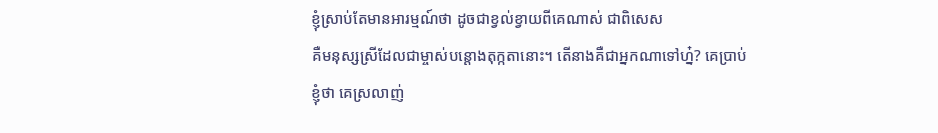ខ្ញុំស្រាប់តែមានអារម្មណ៍ថា ដូចជាខ្វល់ខ្វាយពីគេណាស់ ជាពិសេស
គឺមនុស្សស្រីដែលជាម្ចាស់បន្តោងតុក្កតានោះ។ តើនាងគឺជាអ្នកណាទៅហ្ន៎? គេប្រាប់
ខ្ញុំថា គេស្រលាញ់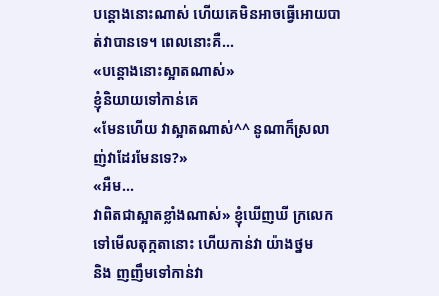បន្តោងនោះណាស់ ហើយគេមិនអាចធ្វើអោយបាត់វាបានទេ។ ពេលនោះគឺ...
«បន្តោងនោះស្អាតណាស់»
ខ្ញុំនិយាយទៅកាន់គេ
«មែនហើយ វាស្អាតណាស់^^ នូណាក៏ស្រលាញ់វាដែរមែនទេ?»
«អឺម...
វាពិតជាស្អាតខ្លាំងណាស់» ខ្ញុំឃើញឃី ក្រលេកទៅមើលតុក្កតានោះ ហើយកាន់វា យ៉ាងថ្នម
និង ញញឹមទៅកាន់វា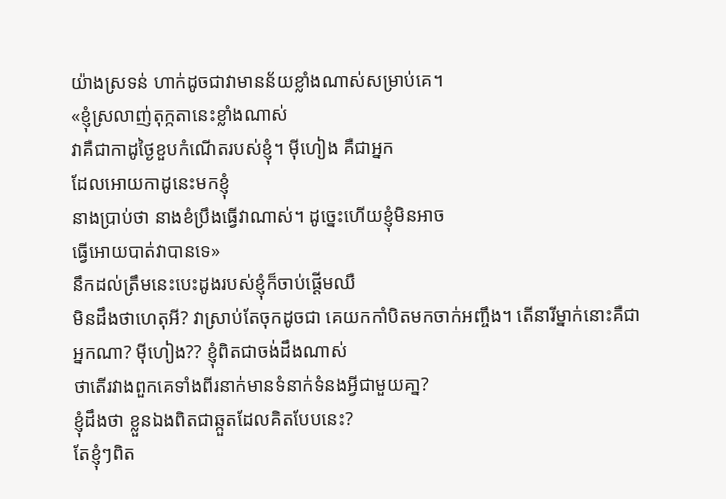យ៉ាងស្រទន់ ហាក់ដូចជាវាមានន័យខ្លាំងណាស់សម្រាប់គេ។
«ខ្ញុំស្រលាញ់តុក្កតានេះខ្លាំងណាស់
វាគឺជាកាដូថ្ងៃខួបកំណើតរបស់ខ្ញុំ។ ម៉ីហៀង គឺជាអ្នក
ដែលអោយកាដូនេះមកខ្ញុំ
នាងប្រាប់ថា នាងខំប្រឹងធ្វើវាណាស់។ ដូច្នេះហើយខ្ញុំមិនអាច
ធ្វើអោយបាត់វាបានទេ»
នឹកដល់ត្រឹមនេះបេះដូងរបស់ខ្ញុំក៏ចាប់ផ្តើមឈឺ
មិនដឹងថាហេតុអី? វាស្រាប់តែចុកដូចជា គេយកកាំបិតមកចាក់អញ្ចឹង។ តើនារីម្នាក់នោះគឺជា
អ្នកណា? ម៉ីហៀង?? ខ្ញុំពិតជាចង់ដឹងណាស់
ថាតើរវាងពួកគេទាំងពីរនាក់មានទំនាក់ទំនងអ្វីជាមួយគា្ន?
ខ្ញុំដឹងថា ខ្លួនឯងពិតជាឆ្កួតដែលគិតបែបនេះ?
តែខ្ញុំៗពិត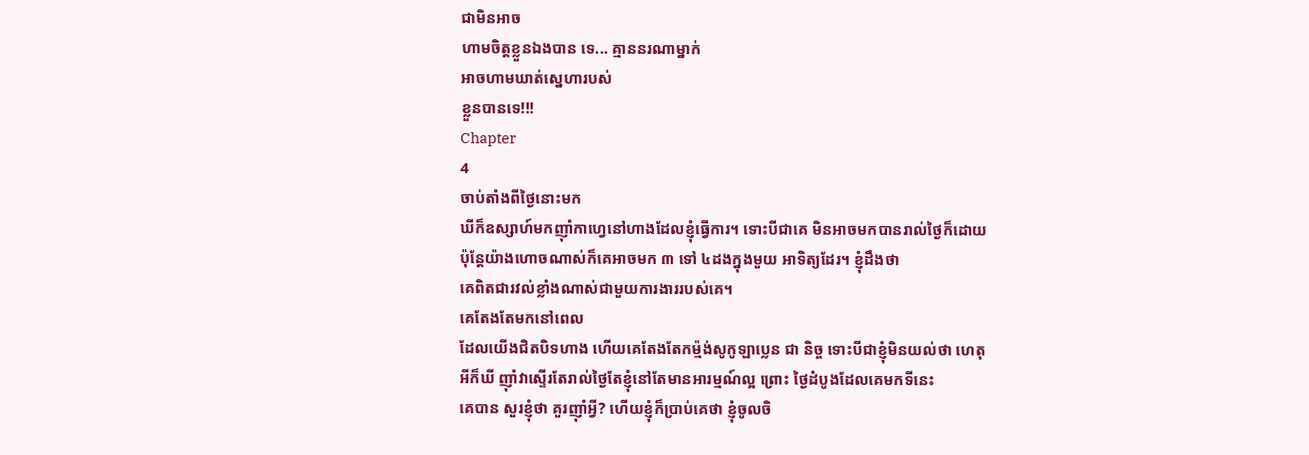ជាមិនអាច
ហាមចិត្តខ្លួនឯងបាន ទេ... គ្មាននរណាម្នាក់
អាចហាមឃាត់ស្នេហារបស់
ខ្លួនបានទេ!!!
Chapter
4
ចាប់តាំងពីថ្ងៃនោះមក
ឃីក៏ឧស្សាហ៍មកញ៉ាំកាហ្វេនៅហាងដែលខ្ញុំធ្វើការ។ ទោះបីជាគេ មិនអាចមកបានរាល់ថ្ងៃក៏ដោយ
ប៉ុន្តែយ៉ាងហោចណាស់ក៏គេអាចមក ៣ ទៅ ៤ដងក្នុងមួយ អាទិត្យដែរ។ ខ្ញុំដឹងថា
គេពិតជារវល់ខ្លាំងណាស់ជាមួយការងាររបស់គេ។
គេតែងតែមកនៅពេល
ដែលយើងជិតបិទហាង ហើយគេតែងតែកម្ម៉ង់សូកូឡាប្លេន ជា និច្ច ទោះបីជាខ្ញុំមិនយល់ថា ហេតុ
អីក៏ឃី ញ៉ាំវាស្ទើរតែរាល់ថ្ងៃតែខ្ញុំនៅតែមានអារម្មណ៍ល្អ ព្រោះ ថ្ងៃដំបូងដែលគេមកទីនេះ
គេបាន សួរខ្ញុំថា គួរញ៉ាំអ្វី? ហើយខ្ញុំក៏ប្រាប់គេថា ខ្ញុំចូលចិ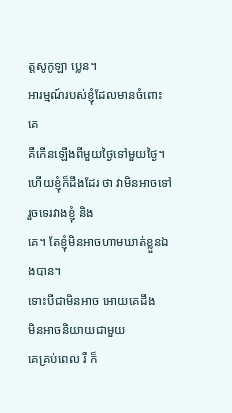ត្តសូកូឡា ប្លេន។
អារម្មណ៍របស់ខ្ញុំដែលមានចំពោះគេ
គឺកើនឡើងពីមួយថ្ងៃទៅមួយថ្ងៃ។ ហើយខ្ញុំក៏ដឹងដែរ ថា វាមិនអាចទៅរួចទេរវាងខ្ញុំ និង
គេ។ តែខ្ញុំមិនអាចហាមឃាត់ខ្លួនឯងបាន។
ទោះបីជាមិនអាច អោយគេដឹង
មិនអាចនិយាយជាមួយ
គេគ្រប់ពេល រឺ ក៏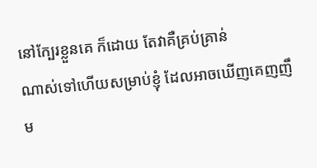នៅក្បែរខ្លួនគេ ក៏ដោយ តែវាគឺគ្រប់គ្រាន់
ណាស់ទៅហើយសម្រាប់ខ្ញុំ ដែលអាចឃើញគេញញឹម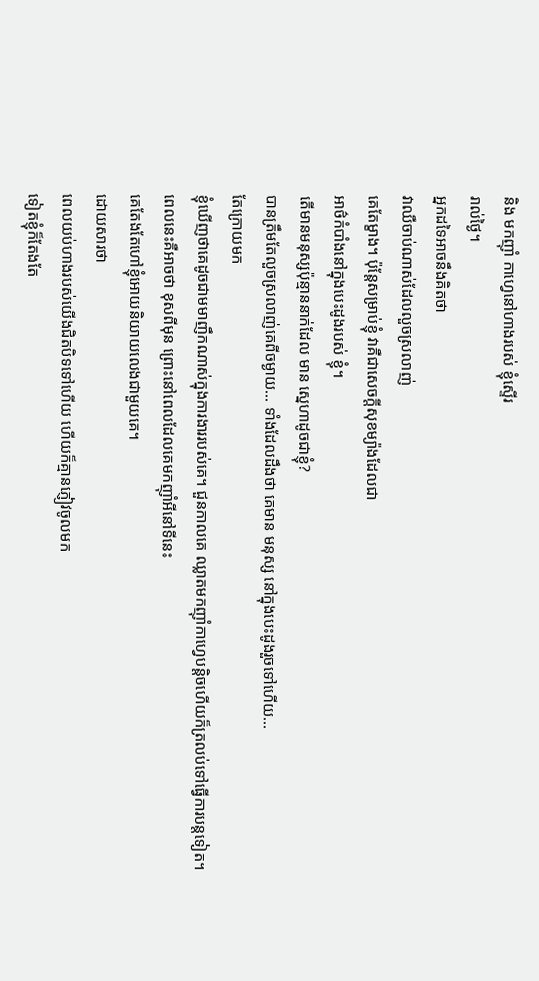និង មកញ៉ាំ កាហ្វេនៅហាងរបស់ ខ្ញុំស្ទើរ
រាល់ថ្ងៃ។
អ្នកដទៃអាចនឹងគិតថា
វាឈឺចាប់ណាស់ដែលលួចស្រលាញ់
គេតែម្ខាង។ ប៉ុន្តែសម្រាប់ខ្ញុំ វាគឺជាសេចក្តីសុខម្យ៉ាងដែលជា
អាថ៌កំបាំងនៅក្នុងបេះដូងរបស់ ខ្ញុំ។
តើមានមនុស្សប៉ុន្មាននាក់ដែល មាន ស្នេហាដូចជាខ្ញុំ?
បានត្រឹមតែលួចស្រលាញ់គេពីចម្ងាយ... ទាំងដែលដឹងថា គេមាន មនុស្ស នៅក្នុងបេះដូងរួចទៅហើយ...
តែក្រោយមក
ខ្ញុំឃើញថាគេដូចជាមមាញឹកណាស់ក្នុងការងាររបស់គេ។ ជួនកាលគេ ឈ្លាតមកញ៉ាំកាហ្វេបន្តិចហើយក៏ត្រលប់ទៅធ្វើការបន្តទៀត។
ពេលនេះគឺអាចថា ខុសពីមុន ព្រោះនៅពេលដែលគេមកញ៉ាំអីនៅទីនេះ
គេតែងតែហៅខ្ញុំអោយនិយាយលេងជាមួយគេ។
ដោយសារថា
ពេលយប់ហាងរបស់យើងជិតបិទទៅហើយ ហើយក៏គ្មានភ្ញៀវចូលមក
ទៀតខ្ញុំក៏តែងតែ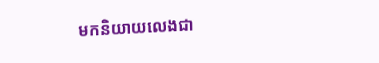មកនិយាយលេងជា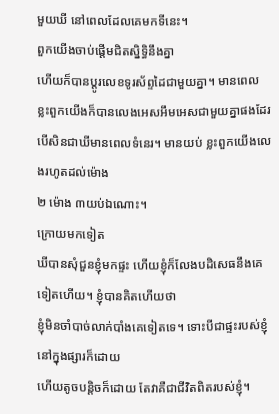មួយឃី នៅពេលដែលគេមកទីនេះ។
ពួកយើងចាប់ផ្តើមជិតស្និទ្ធិនឹងគ្នា
ហើយក៏បានប្តូរលេខទូរស័ព្ទដៃជាមួយគ្នា។ មានពេល
ខ្លះពួកយើងក៏បានលេងអេសអឹមអេសជាមួយគ្នាផងដែរ បើសិនជាឃីមានពេលទំនេរ។ មានយប់ ខ្លះពួកយើងលេងរហូតដល់ម៉ោង
២ ម៉ោង ៣យប់ឯណោះ។
ក្រោយមកទៀត
ឃីបានសុំជួនខ្ញុំមកផ្ទះ ហើយខ្ញុំក៏លែងបដិសេធនឹងគេទៀតហើយ។ ខ្ញុំបានគិតហើយថា
ខ្ញុំមិនចាំបាច់លាក់បាំងគេទៀតទេ។ ទោះបីជាផ្ទះរបស់ខ្ញុំនៅក្នុងផ្សារក៏ដោយ
ហើយតូចបន្តិចក៏ដោយ តែវាគឺជាជីវិតពិតរបស់ខ្ញុំ។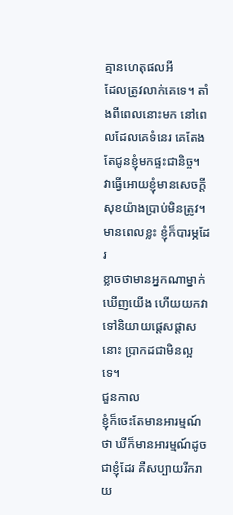គ្មានហេតុផលអី
ដែលត្រូវលាក់គេទេ។ តាំងពីពេលនោះមក នៅពេលដែលគេទំនេរ គេតែងតែជូនខ្ញុំមកផ្ទះជានិច្ច។
វាធ្វើអោយខ្ញុំមានសេចក្តីសុខយ៉ាងប្រាប់មិនត្រូវ។ មានពេលខ្លះ ខ្ញុំក៏បារម្ភដែរ
ខ្លាចថាមានអ្នកណាម្នាក់ឃើញយើង ហើយយកវាទៅនិយាយផ្តេសផ្តាសនោះ ប្រាកដជាមិនល្អទេ។
ជួនកាល
ខ្ញុំក៏ចេះតែមានអារម្មណ៍ថា ឃីក៏មានអារម្មណ៍ដូចជាខ្ញុំដែរ គឺសប្បាយរីករាយ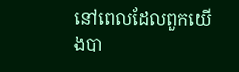នៅពេលដែលពួកយើងបា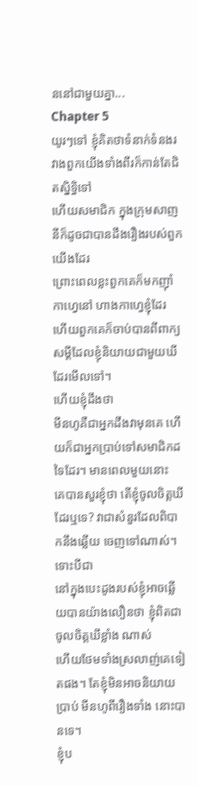ននៅជាមួយគ្នា...
Chapter 5
យូរៗទៅ ខ្ញុំគិតថាទំនាក់ទំនងរវាងពួកយើងទាំងពីរក៏កាន់តែជិតស្និទ្ធិទៅ
ហើយសមាជិក ក្នុងក្រុមសាញនីក៏ដូចជាបានដឹងរឿងរបស់ពួកយើងដែរ
ព្រោះពេលខ្លះពួកគេក៏មកញ៉ាំកាហ្វេនៅ ហាងកាហ្វេខ្ញុំដែរ
ហើយពួកគេក៏ចាប់បានពីពាក្យសម្តីដែលខ្ញុំនិយាយជាមួយឃីដែរមើលទៅ។
ហើយខ្ញុំដឹងថា
មីនហូគឺជាអ្នកដឹងវាមុនគេ ហើយក៏ជាអ្នកប្រាប់ទៅសមាជិកដទៃដែរ។ មានពេលមួយនោះ
គេបានសួរខ្ញុំថា តើខ្ញុំចូលចិត្តឃីដែរឬទេ? វាជាសំនួរដែលពិបាកនឹងឆ្លើយ ចេញទៅណាស់។
ទោះបីជា
នៅក្នុងបេះដូងរបស់ខ្ញុំអាចឆ្លើយបានយ៉ាងលឿនថា ខ្ញុំពិតជាចូលចិត្តឃីខ្លាំង ណាស់
ហើយថែមទាំងស្រលាញ់គេទៀតផង។ តែខ្ញុំមិនអាចនិយាយប្រាប់ មីនហូពីរឿងទាំង នោះបានទេ។
ខ្ញុំប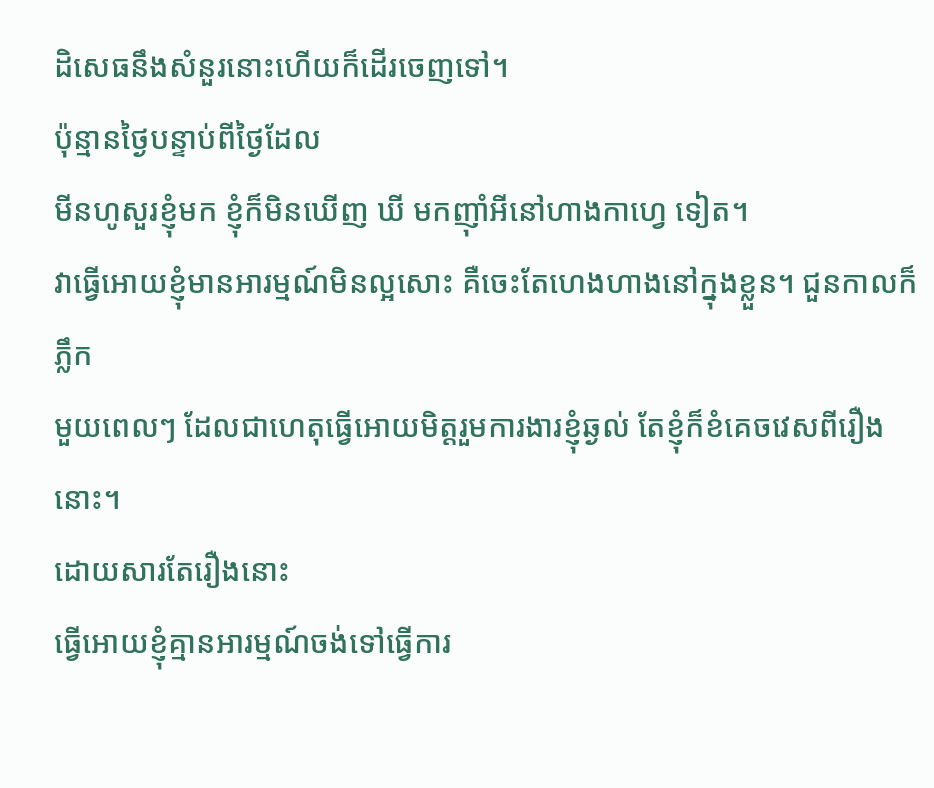ដិសេធនឹងសំនួរនោះហើយក៏ដើរចេញទៅ។
ប៉ុន្មានថ្ងៃបន្ទាប់ពីថ្ងៃដែល
មីនហូសួរខ្ញុំមក ខ្ញុំក៏មិនឃើញ ឃី មកញ៉ាំអីនៅហាងកាហ្វេ ទៀត។
វាធ្វើអោយខ្ញុំមានអារម្មណ៍មិនល្អសោះ គឺចេះតែហេងហាងនៅក្នុងខ្លួន។ ជួនកាលក៏ ភ្លឹក
មួយពេលៗ ដែលជាហេតុធ្វើអោយមិត្តរួមការងារខ្ញុំឆ្ងល់ តែខ្ញុំក៏ខំគេចវេសពីរឿងនោះ។
ដោយសារតែរឿងនោះ
ធ្វើអោយខ្ញុំគ្មានអារម្មណ៍ចង់ទៅធ្វើការ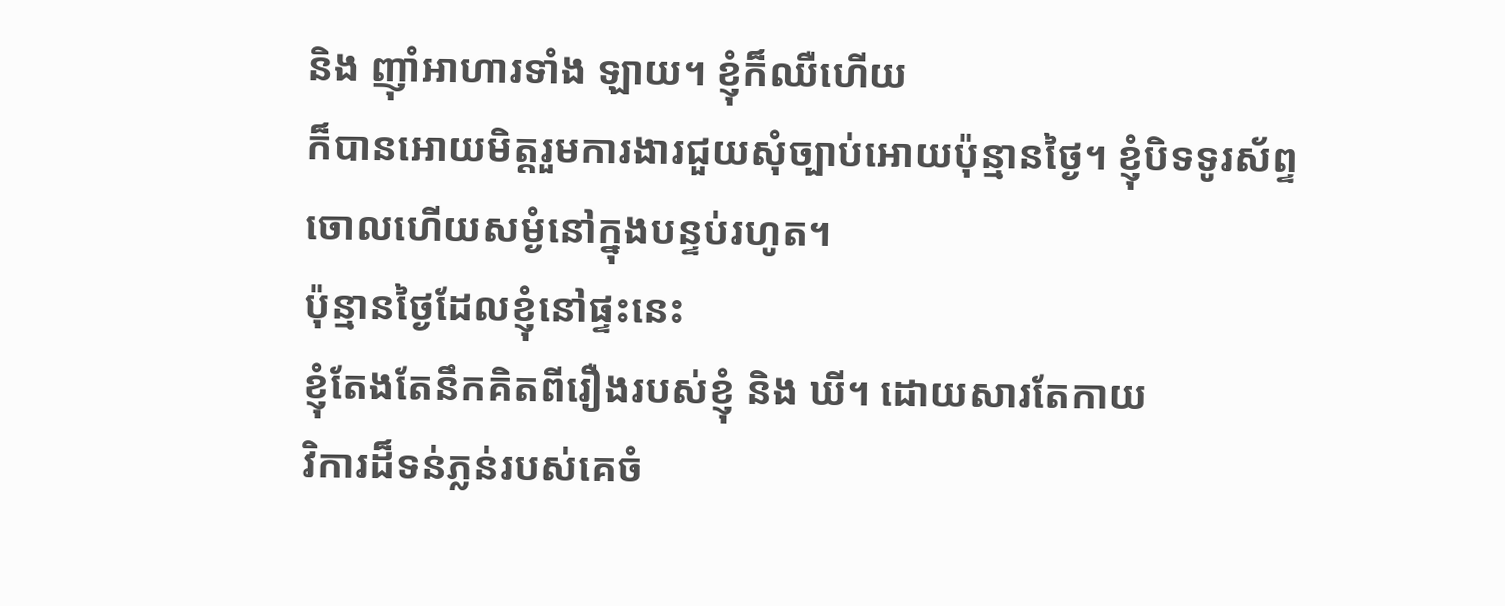និង ញ៉ាំអាហារទាំង ឡាយ។ ខ្ញុំក៏ឈឺហើយ
ក៏បានអោយមិត្តរួមការងារជួយសុំច្បាប់អោយប៉ុន្មានថ្ងៃ។ ខ្ញុំបិទទូរស័ព្ទ
ចោលហើយសម្ងំនៅក្នុងបន្ទប់រហូត។
ប៉ុន្មានថ្ងៃដែលខ្ញុំនៅផ្ទះនេះ
ខ្ញុំតែងតែនឹកគិតពីរឿងរបស់ខ្ញុំ និង ឃី។ ដោយសារតែកាយ
វិការដ៏ទន់ភ្លន់របស់គេចំ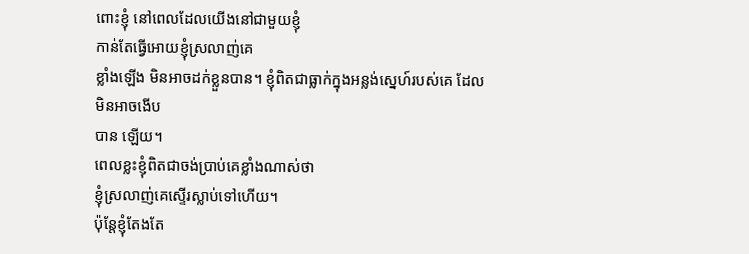ពោះខ្ញុំ នៅពេលដែលយើងនៅជាមួយខ្ញុំ
កាន់តែធ្វើអោយខ្ញុំស្រលាញ់គេ
ខ្លាំងឡើង មិនអាចដក់ខ្លួនបាន។ ខ្ញុំពិតជាធ្លាក់ក្នុងអន្លង់ស្នេហ៍របស់គេ ដែលមិនអាចងើប
បាន ឡើយ។
ពេលខ្លះខ្ញុំពិតជាចង់ប្រាប់គេខ្លាំងណាស់ថា
ខ្ញុំស្រលាញ់គេស្ទើរស្លាប់ទៅហើយ។
ប៉ុន្តែខ្ញុំតែងតែ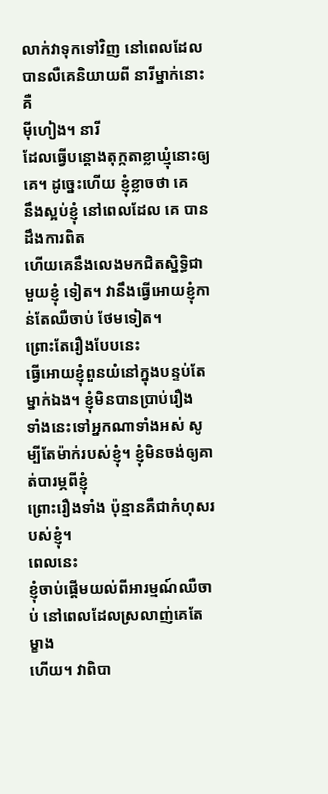លាក់វាទុកទៅវិញ នៅពេលដែលបានលឺគេនិយាយពី នារីម្នាក់នោះគឺ
ម៉ីហៀង។ នារី
ដែលធ្វើបន្តោងតុក្កតាខ្លាឃ្មុំនោះឲ្យគេ។ ដូច្នេះហើយ ខ្ញុំខ្លាចថា គេ
នឹងស្អប់ខ្ញុំ នៅពេលដែល គេ បានដឹងការពិត
ហើយគេនឹងលេងមកជិតស្និទ្ធិជាមួយខ្ញុំ ទៀត។ វានឹងធ្វើអោយខ្ញុំកាន់តែឈឺចាប់ ថែមទៀត។
ព្រោះតែរឿងបែបនេះ
ធ្វើអោយខ្ញុំពួនយំនៅក្នុងបន្ទប់តែម្នាក់ឯង។ ខ្ញុំមិនបានប្រាប់រឿង
ទាំងនេះទៅអ្នកណាទាំងអស់ សូម្បីតែម៉ាក់របស់ខ្ញុំ។ ខ្ញុំមិនចង់ឲ្យគាត់បារម្ភពីខ្ញុំ
ព្រោះរឿងទាំង ប៉ុន្មានគឺជាកំហុសរបស់ខ្ញុំ។
ពេលនេះ
ខ្ញុំចាប់ផ្តើមយល់ពីអារម្មណ៍ឈឺចាប់ នៅពេលដែលស្រលាញ់គេតែម្ខាង
ហើយ។ វាពិបា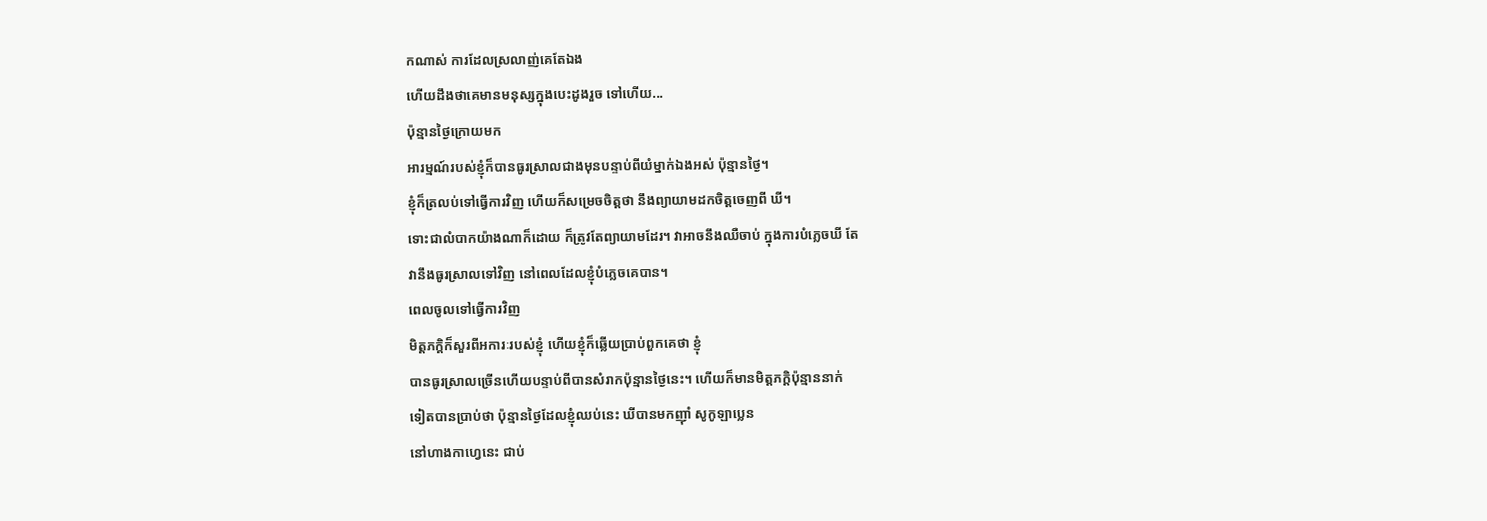កណាស់ ការដែលស្រលាញ់គេតែឯង
ហើយដឹងថាគេមានមនុស្សក្នុងបេះដូងរួច ទៅហើយ...
ប៉ុន្មានថ្ងៃក្រោយមក
អារម្មណ៍របស់ខ្ញុំក៏បានធូរស្រាលជាងមុនបន្ទាប់ពីយំម្នាក់ឯងអស់ ប៉ុន្មានថ្ងៃ។
ខ្ញុំក៏ត្រលប់ទៅធ្វើការវិញ ហើយក៏សម្រេចចិត្តថា នឹងព្យាយាមដកចិត្តចេញពី ឃី។
ទោះជាលំបាកយ៉ាងណាក៏ដោយ ក៏ត្រូវតែព្យាយាមដែរ។ វាអាចនឹងឈឺចាប់ ក្នុងការបំភ្លេចឃី តែ
វានឹងធូរស្រាលទៅវិញ នៅពេលដែលខ្ញុំបំភ្លេចគេបាន។
ពេលចូលទៅធ្វើការវិញ
មិត្តភក្តិក៏សួរពីអការៈរបស់ខ្ញុំ ហើយខ្ញុំក៏ឆ្លើយប្រាប់ពួកគេថា ខ្ញុំ
បានធូរស្រាលច្រើនហើយបន្ទាប់ពីបានសំរាកប៉ុន្មានថ្ងៃនេះ។ ហើយក៏មានមិត្តភក្តិប៉ុន្មាននាក់
ទៀតបានប្រាប់ថា ប៉ុន្មានថ្ងៃដែលខ្ញុំឈប់នេះ ឃីបានមកញ៉ាំ សូកូឡាប្លេន
នៅហាងកាហ្វេនេះ ជាប់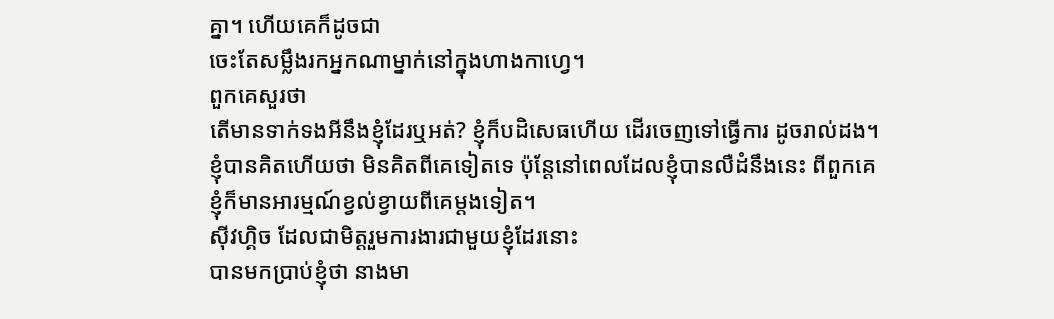គ្នា។ ហើយគេក៏ដូចជា
ចេះតែសម្លឹងរកអ្នកណាម្នាក់នៅក្នុងហាងកាហ្វេ។
ពួកគេសួរថា
តើមានទាក់ទងអីនឹងខ្ញុំដែរឬអត់? ខ្ញុំក៏បដិសេធហើយ ដើរចេញទៅធ្វើការ ដូចរាល់ដង។
ខ្ញុំបានគិតហើយថា មិនគិតពីគេទៀតទេ ប៉ុន្តែនៅពេលដែលខ្ញុំបានលឺដំនឹងនេះ ពីពួកគេ
ខ្ញុំក៏មានអារម្មណ៍ខ្វល់ខ្វាយពីគេម្តងទៀត។
ស៊ីវហ្គិច ដែលជាមិត្តរួមការងារជាមួយខ្ញុំដែរនោះ
បានមកប្រាប់ខ្ញុំថា នាងមា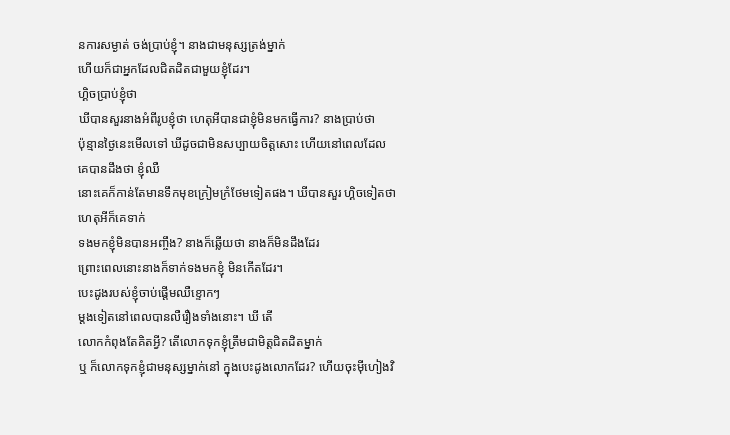នការសម្ងាត់ ចង់ប្រាប់ខ្ញុំ។ នាងជាមនុស្សត្រង់ម្នាក់
ហើយក៏ជាអ្នកដែលជិតដិតជាមួយខ្ញុំដែរ។
ហ្គិចប្រាប់ខ្ញុំថា
ឃីបានសួរនាងអំពីរូបខ្ញុំថា ហេតុអីបានជាខ្ញុំមិនមកធើ្វការ? នាងប្រាប់ថា
ប៉ុន្មានថ្ងៃនេះមើលទៅ ឃីដូចជាមិនសប្បាយចិត្តសោះ ហើយនៅពេលដែលគេបានដឹងថា ខ្ញុំឈឺ
នោះគេក៏កាន់តែមានទឹកមុខក្រៀមក្រំថែមទៀតផង។ ឃីបានសួរ ហ្គិចទៀតថា ហេតុអីក៏គេទាក់
ទងមកខ្ញុំមិនបានអញ្ចឹង? នាងក៏ឆ្លើយថា នាងក៏មិនដឹងដែរ
ព្រោះពេលនោះនាងក៏ទាក់ទងមកខ្ញុំ មិនកើតដែរ។
បេះដូងរបស់ខ្ញុំចាប់ផ្តើមឈឺខ្ទោកៗ
ម្តងទៀតនៅពេលបានលឺរឿងទាំងនោះ។ ឃី តើ
លោកកំពុងតែគិតអ្វី? តើលោកទុកខ្ញុំត្រឹមជាមិត្តជិតដិតម្នាក់
ឬ ក៏លោកទុកខ្ញុំជាមនុស្សម្នាក់នៅ ក្នុងបេះដូងលោកដែរ? ហើយចុះម៉ីហៀងវិ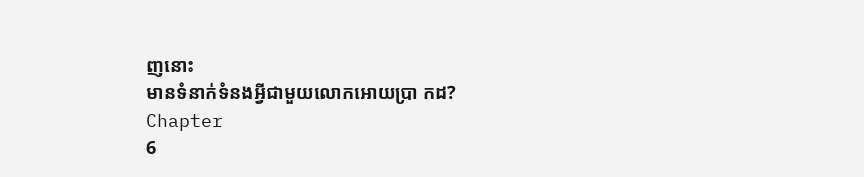ញនោះ
មានទំនាក់ទំនងអ្វីជាមួយលោកអោយប្រា កដ?
Chapter
6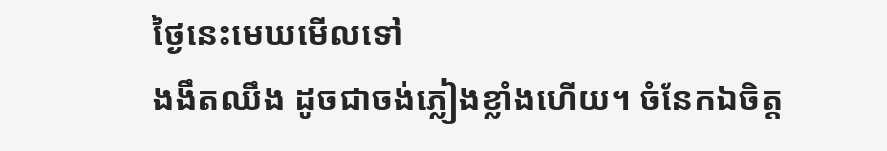ថ្ងៃនេះមេឃមើលទៅ
ងងឹតឈឹង ដូចជាចង់ភ្លៀងខ្លាំងហើយ។ ចំនែកឯចិត្ត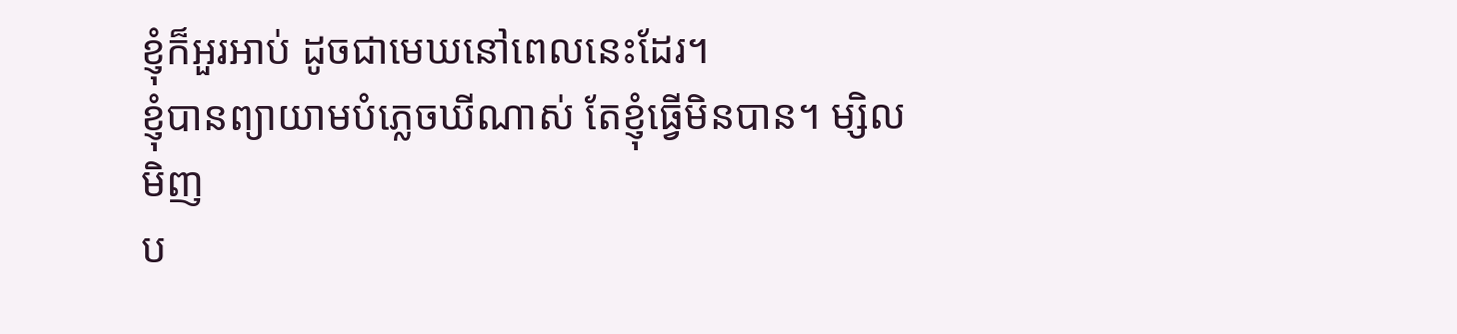ខ្ញុំក៏អួរអាប់ ដូចជាមេឃនៅពេលនេះដែរ។
ខ្ញុំបានព្យាយាមបំភ្លេចឃីណាស់ តែខ្ញុំធ្វើមិនបាន។ ម្សិលមិញ
ប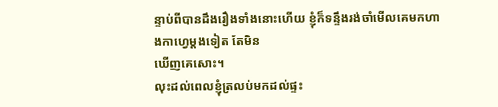ន្ទាប់ពីបានដឹងរឿងទាំងនោះហើយ ខ្ញុំក៏ទន្ទឹងរង់ចាំមើលគេមកហាងកាហ្វេម្តងទៀត តែមិន
ឃើញគេសោះ។
លុះដល់ពេលខ្ញុំត្រលប់មកដល់ផ្ទះ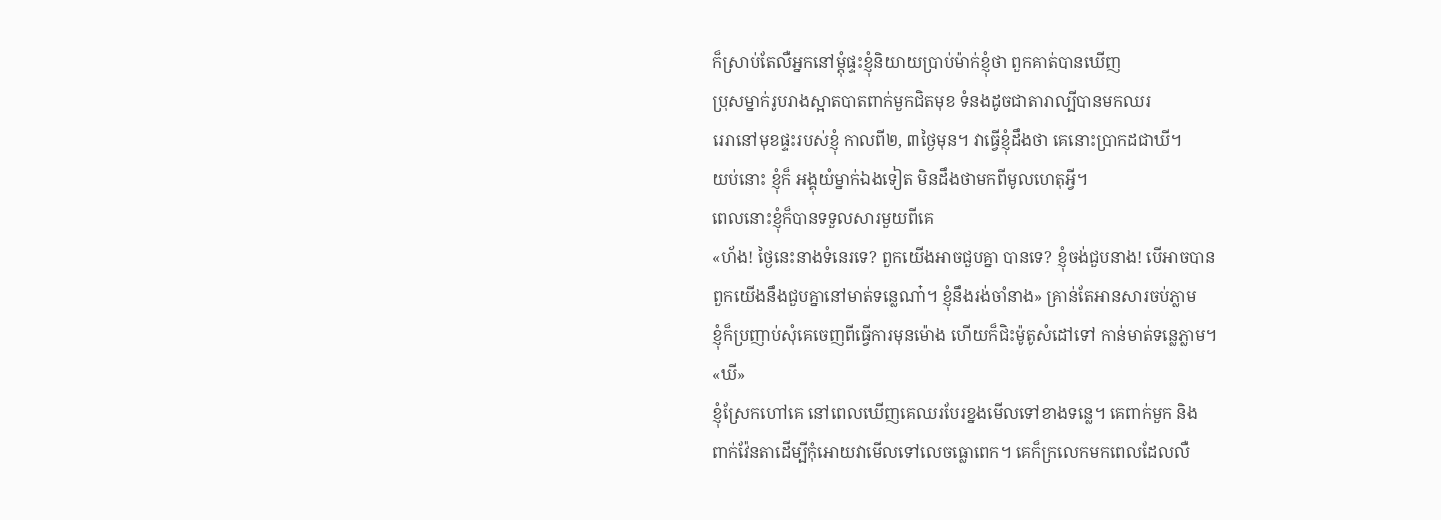ក៏ស្រាប់តែលឺអ្នកនៅម្តុំផ្ទះខ្ញុំនិយាយប្រាប់ម៉ាក់ខ្ញុំថា ពួកគាត់បានឃើញ
ប្រុសម្នាក់រូបរាងស្អាតបាតពាក់មួកជិតមុខ ទំនងដូចជាតារាល្បីបានមកឈរ
រេរានៅមុខផ្ទះរបស់ខ្ញុំ កាលពី២, ៣ថ្ងៃមុន។ វាធ្វើខ្ញុំដឹងថា គេនោះប្រាកដជាឃី។
យប់នោះ ខ្ញុំក៏ អង្គុយំម្នាក់ឯងទៀត មិនដឹងថាមកពីមូលហេតុអ្វី។
ពេលនោះខ្ញុំក៏បានទទួលសារមួយពីគេ
«ហ័ង! ថ្ងៃនេះនាងទំនេរទេ? ពួកយើងអាចជួបគ្នា បានទេ? ខ្ញុំចង់ជួបនាង! បើអាចបាន
ពួកយើងនឹងជួបគ្នានៅមាត់ទន្លេណា៎។ ខ្ញុំនឹងរង់ចាំនាង» គ្រាន់តែអានសារចប់ភ្លាម
ខ្ញុំក៏ប្រញាប់សុំគេចេញពីធ្វើការមុនម៉ោង ហើយក៏ជិះម៉ូតូសំដៅទៅ កាន់មាត់ទន្លេភ្លាម។
«ឃី»
ខ្ញុំស្រែកហៅគេ នៅពេលឃើញគេឈរបែរខ្នងមើលទៅខាងទន្លេ។ គេពាក់មួក និង
ពាក់វ៉ែនតាដើម្បីកុំអោយវាមើលទៅលេចធ្លោពេក។ គេក៏ក្រលេកមកពេលដែលលឺ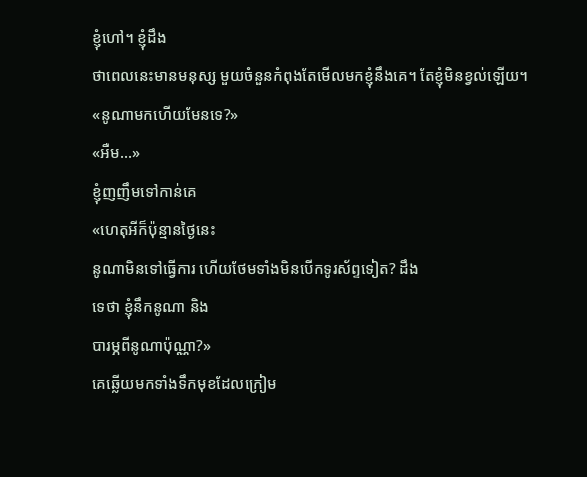ខ្ញុំហៅ។ ខ្ញុំដឹង
ថាពេលនេះមានមនុស្ស មួយចំនួនកំពុងតែមើលមកខ្ញុំនឹងគេ។ តែខ្ញុំមិនខ្វល់ឡើយ។
«នូណាមកហើយមែនទេ?»
«អឺម...»
ខ្ញុំញញឹមទៅកាន់គេ
«ហេតុអីក៏ប៉ុន្មានថ្ងៃនេះ
នូណាមិនទៅធ្វើការ ហើយថែមទាំងមិនបើកទូរស័ព្ទទៀត? ដឹង
ទេថា ខ្ញុំនឹកនូណា និង
បារម្ភពីនូណាប៉ុណ្ណា?»
គេឆ្លើយមកទាំងទឹកមុខដែលក្រៀម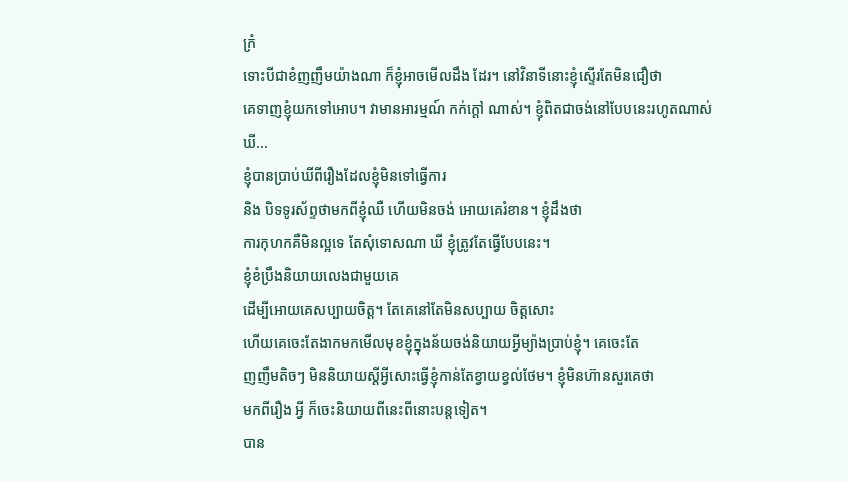ក្រំ
ទោះបីជាខំញញឹមយ៉ាងណា ក៏ខ្ញុំអាចមើលដឹង ដែរ។ នៅវិនាទីនោះខ្ញុំស្ទើរតែមិនជឿថា
គេទាញខ្ញុំយកទៅអោប។ វាមានអារម្មណ៍ កក់ក្តៅ ណាស់។ ខ្ញុំពិតជាចង់នៅបែបនេះរហូតណាស់
ឃី...
ខ្ញុំបានប្រាប់ឃីពីរឿងដែលខ្ញុំមិនទៅធ្វើការ
និង បិទទូរស័ព្ទថាមកពីខ្ញុំឈឺ ហើយមិនចង់ អោយគេរំខាន។ ខ្ញុំដឹងថា
ការកុហកគឺមិនល្អទេ តែសុំទោសណា ឃី ខ្ញុំត្រូវតែធ្វើបែបនេះ។
ខ្ញុំខំប្រឹងនិយាយលេងជាមួយគេ
ដើម្បីអោយគេសប្បាយចិត្ត។ តែគេនៅតែមិនសប្បាយ ចិត្តសោះ
ហើយគេចេះតែងាកមកមើលមុខខ្ញុំក្នុងន័យចង់និយាយអ្វីម្យ៉ាងប្រាប់ខ្ញុំ។ គេចេះតែ
ញញឹមតិចៗ មិននិយាយស្តីអ្វីសោះធ្វើខ្ញុំកាន់តែខ្វាយខ្វល់ថែម។ ខ្ញុំមិនហ៊ានសួរគេថា
មកពីរឿង អ្វី ក៏ចេះនិយាយពីនេះពីនោះបន្តទៀត។
បាន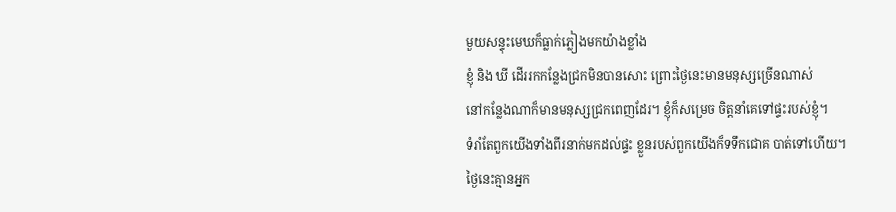មួយសន្ទុះមេឃក៏ធ្លាក់ភ្លៀងមកយ៉ាងខ្លាំង
ខ្ញុំ និង ឃី ដើររកកន្លែងជ្រកមិនបានសោះ ព្រោះថ្ងៃនេះមានមនុស្សច្រើនណាស់
នៅកន្លែងណាក៏មានមនុស្សជ្រកពេញដែរ។ ខ្ញុំក៏សម្រេច ចិត្តនាំគេទៅផ្ទះរបស់ខ្ញុំ។
ទំរាំតែពួកយើងទាំងពីរនាក់មកដល់ផ្ទះ ខ្លួនរបស់ពួកយើងក៏ទទឹកជោគ បាត់ទៅហើយ។
ថ្ងៃនេះគ្មានអ្នក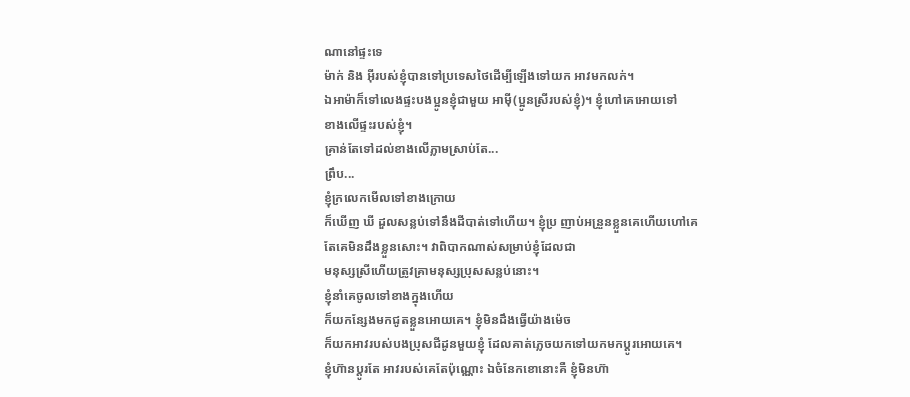ណានៅផ្ទះទេ
ម៉ាក់ និង អ៊ីរបស់ខ្ញុំបានទៅប្រទេសថៃដើម្បីឡើងទៅយក អាវមកលក់។
ឯអាម៉ាក៏ទៅលេងផ្ទះបងប្អូនខ្ញុំជាមួយ អាម៉ី(ប្អូនស្រីរបស់ខ្ញុំ)។ ខ្ញុំហៅគេអោយទៅ
ខាងលើផ្ទះរបស់ខ្ញុំ។
គ្រាន់តែទៅដល់ខាងលើភ្លាមស្រាប់តែ...
ព្រឹប...
ខ្ញុំក្រលេកមើលទៅខាងក្រោយ
ក៏ឃើញ ឃី ដួលសន្លប់ទៅនឹងដីបាត់ទៅហើយ។ ខ្ញុំប្រ ញាប់អន្រួនខ្លួនគេហើយហៅគេ
តែគេមិនដឹងខ្លួនសោះ។ វាពិបាកណាស់សម្រាប់ខ្ញុំដែលជា
មនុស្សស្រីហើយត្រូវគ្រាមនុស្សប្រុសសន្លប់នោះ។
ខ្ញុំនាំគេចូលទៅខាងក្នុងហើយ
ក៏យកន្សែងមកជូតខ្លួនអោយគេ។ ខ្ញុំមិនដឹងធ្វើយ៉ាងម៉េច
ក៏យកអាវរបស់បងប្រុសជីដូនមួយខ្ញុំ ដែលគាត់ភ្លេចយកទៅយកមកប្តូរអោយគេ។
ខ្ញុំហ៊ានប្តូរតែ អាវរបស់គេតែប៉ុណ្ណោះ ឯចំនែកខោនោះគឺ ខ្ញុំមិនហ៊ា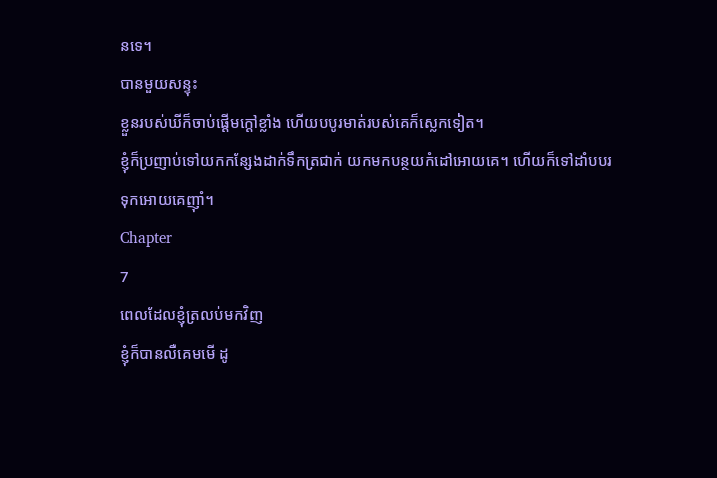នទេ។
បានមួយសន្ទុះ
ខ្លួនរបស់ឃីក៏ចាប់ផ្តើមក្តៅខ្លាំង ហើយបបូរមាត់របស់គេក៏ស្លេកទៀត។
ខ្ញុំក៏ប្រញាប់ទៅយកកន្សែងដាក់ទឹកត្រជាក់ យកមកបន្ថយកំដៅអោយគេ។ ហើយក៏ទៅដាំបបរ
ទុកអោយគេញ៉ាំ។
Chapter
7
ពេលដែលខ្ញុំត្រលប់មកវិញ
ខ្ញុំក៏បានលឺគេមមើ ដូ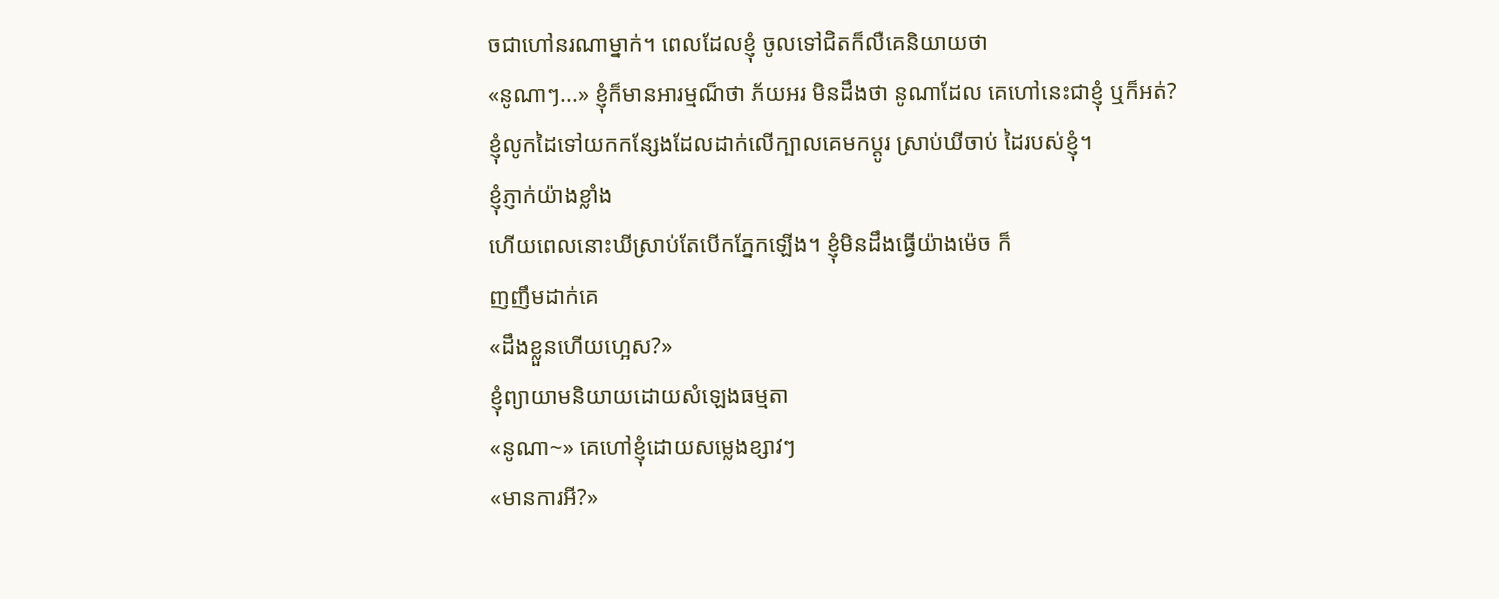ចជាហៅនរណាម្នាក់។ ពេលដែលខ្ញុំ ចូលទៅជិតក៏លឺគេនិយាយថា
«នូណាៗ...» ខ្ញុំក៏មានអារម្មណ៏ថា ភ័យអរ មិនដឹងថា នូណាដែល គេហៅនេះជាខ្ញុំ ឬក៏អត់?
ខ្ញុំលូកដៃទៅយកកន្សែងដែលដាក់លើក្បាលគេមកប្តូរ ស្រាប់ឃីចាប់ ដៃរបស់ខ្ញុំ។
ខ្ញុំភ្ញាក់យ៉ាងខ្លាំង
ហើយពេលនោះឃីស្រាប់តែបើកភ្នែកឡើង។ ខ្ញុំមិនដឹងធ្វើយ៉ាងម៉េច ក៏
ញញឹមដាក់គេ
«ដឹងខ្លួនហើយហ្អេស?»
ខ្ញុំព្យាយាមនិយាយដោយសំឡេងធម្មតា
«នូណា~» គេហៅខ្ញុំដោយសម្លេងខ្សាវៗ
«មានការអី?»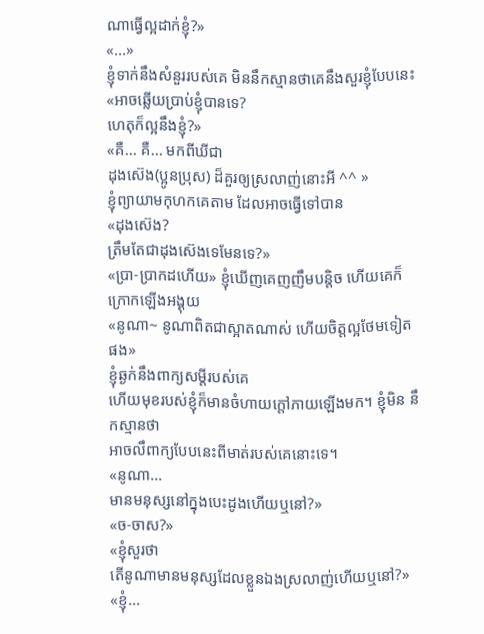ណាធ្វើល្អដាក់ខ្ញុំ?»
«...»
ខ្ញុំទាក់នឹងសំនួររបស់គេ មិននឹកស្មានថាគេនឹងសួរខ្ញុំបែបនេះ
«អាចឆ្លើយប្រាប់ខ្ញុំបានទេ?
ហេតុក៏ល្អនឹងខ្ញុំ?»
«គឺ... គឺ... មកពីឃីជា
ដុងស៊េង(ប្អូនប្រុស) ដ៏គួរឲ្យស្រលាញ់នោះអី ^^ »
ខ្ញុំព្យាយាមកុហកគេតាម ដែលអាចធ្វើទៅបាន
«ដុងស៊េង?
ត្រឹមតែជាដុងស៊េងទេមែនទេ?»
«ប្រា-ប្រាកដហើយ» ខ្ញុំឃើញគេញញឹមបន្តិច ហើយគេក៏ក្រោកឡើងអង្គុយ
«នូណា~ នូណាពិតជាស្អាតណាស់ ហើយចិត្តល្អថែមទៀតផង»
ខ្ញុំឆ្ងក់នឹងពាក្យសម្តីរបស់គេ
ហើយមុខរបស់ខ្ញុំក៏មានចំហាយក្តៅភាយឡើងមក។ ខ្ញុំមិន នឹកស្មានថា
អាចលឹពាក្យបែបនេះពីមាត់របស់គេនោះទេ។
«នូណា...
មានមនុស្សនៅក្នុងបេះដូងហើយឬនៅ?»
«ច-ចាស?»
«ខ្ញុំសួរថា
តើនូណាមានមនុស្សដែលខ្លួនឯងស្រលាញ់ហើយឬនៅ?»
«ខ្ញុំ...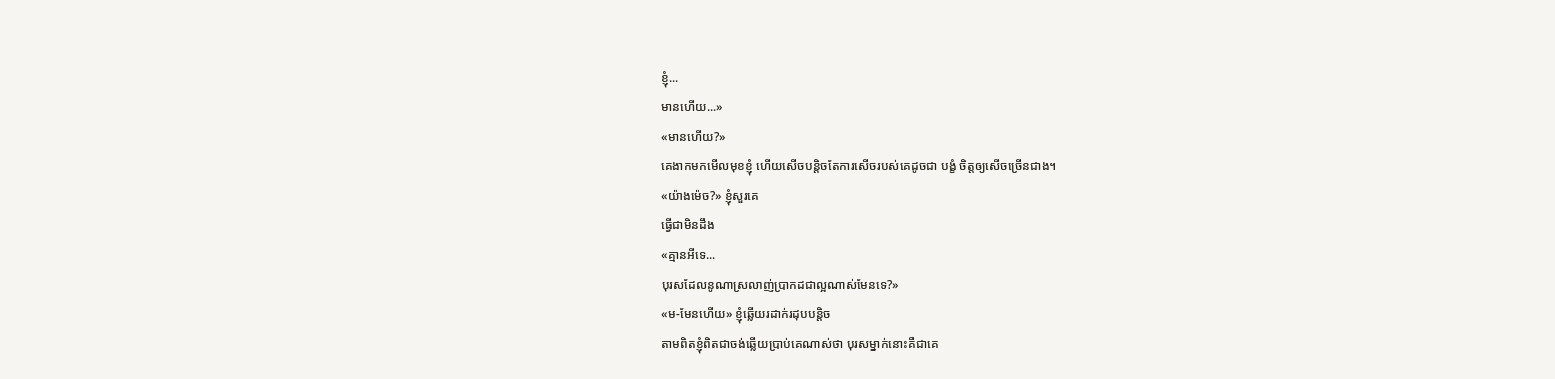ខ្ញុំ...
មានហើយ...»
«មានហើយ?»
គេងាកមកមើលមុខខ្ញុំ ហើយសើចបន្តិចតែការសើចរបស់គេដូចជា បង្ខំ ចិត្តឲ្យសើចច្រើនជាង។
«យ៉ាងម៉េច?» ខ្ញុំសួរគេ
ធ្វើជាមិនដឹង
«គ្មានអីទេ...
បុរសដែលនូណាស្រលាញ់ប្រាកដជាល្អណាស់មែនទេ?»
«ម-មែនហើយ» ខ្ញុំឆ្លើយរដាក់រដុបបន្តិច
តាមពិតខ្ញុំពិតជាចង់ឆ្លើយប្រាប់គេណាស់ថា បុរសម្នាក់នោះគឺជាគេ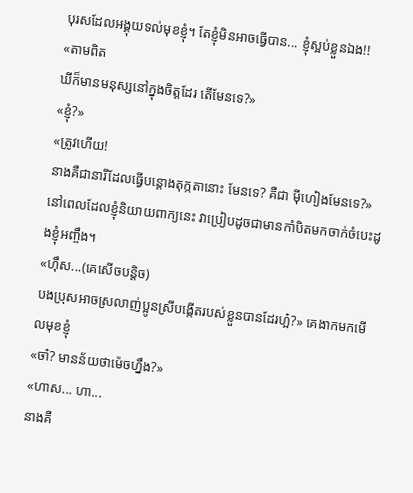បុរសដែលអង្គុយទល់មុខខ្ញុំ។ តែខ្ញុំមិនអាចធ្វើបាន... ខ្ញុំស្អប់ខ្លួនឯង!!
«តាមពិត
ឃីក៏មានមនុស្សនៅក្នុងចិត្តដែរ តើមែនទេ?»
«ខ្ញុំ?»
«ត្រូវហើយ!
នាងគឺជានារីដែលធ្វើបន្តោងតុក្កតានោះ មែនទេ? គឺជា ម៉ីហៀងមែនទេ?»
នៅពេលដែលខ្ញុំនិយាយពាក្យនេះ វាប្រៀបដូចជាមានកាំបិតមកចាក់ចំបេះដូងខ្ញុំអញ្ចឹង។
«ហ៊ឹស...(គេសើចបន្តិច)
បងប្រុសអាចស្រលាញ់ប្អូនស្រីបង្កើតរបស់ខ្លួនបានដែរហ្អ៎?» គេងាកមកមើលមុខខ្ញុំ
«ចា៎? មានន័យថាម៉េចហ្នឹង?»
«ហាស... ហា...
នាងគឺ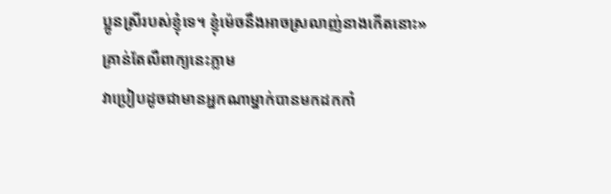ប្អូនស្រីរបស់ខ្ញុំទេ។ ខ្ញុំម៉េចនឹងអាចស្រលាញ់នាងកើតនោះ»
គ្រាន់តែលឺពាក្យនេះភ្លាម
វាប្រៀបដូចជាមានអ្នកណាម្នាក់បានមកដកកាំ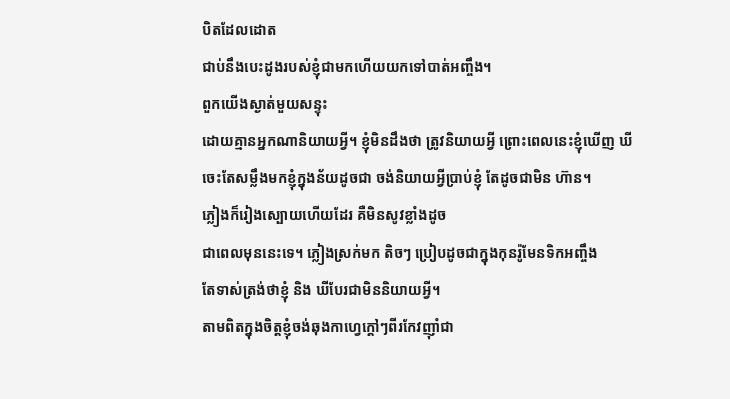បិតដែលដោត
ជាប់នឹងបេះដូងរបស់ខ្ញុំជាមកហើយយកទៅបាត់អញ្ចឹង។
ពួកយើងស្ងាត់មួយសន្ទុះ
ដោយគ្មានអ្នកណានិយាយអ្វី។ ខ្ញុំមិនដឹងថា ត្រូវនិយាយអ្វី ព្រោះពេលនេះខ្ញុំឃើញ ឃី
ចេះតែសម្លឹងមកខ្ញុំក្នុងន័យដូចជា ចង់និយាយអ្វីប្រាប់ខ្ញុំ តែដូចជាមិន ហ៊ាន។
ភ្លៀងក៏រៀងស្បោយហើយដែរ គឺមិនសូវខ្លាំងដូច
ជាពេលមុននេះទេ។ ភ្លៀងស្រក់មក តិចៗ ប្រៀបដូចជាក្នុងកុនរ៉ូមែនទិកអញ្ចឹង
តែទាស់ត្រង់ថាខ្ញុំ និង ឃីបែរជាមិននិយាយអ្វី។
តាមពិតក្នុងចិត្តខ្ញុំចង់ឆុងកាហ្វេក្តៅៗពីរកែវញ៉ាំជា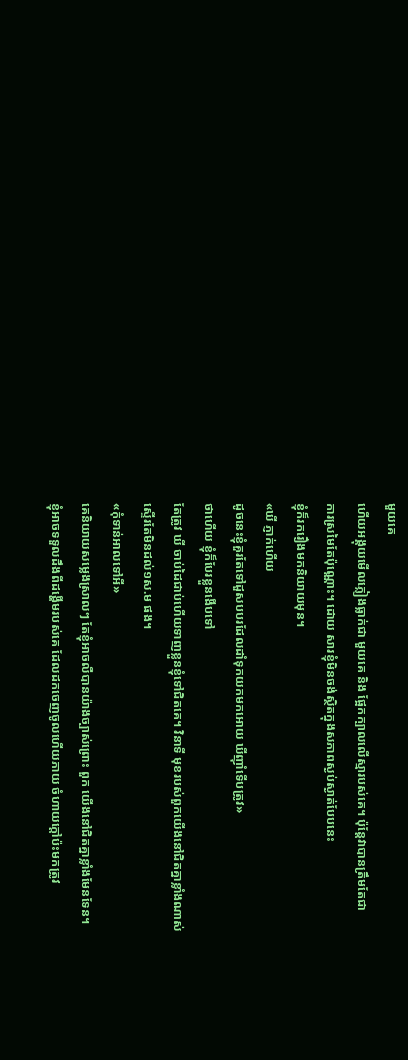មួយគេ
ហើយអង្គុយមើលភ្លៀងធ្លាក់ជា មួយគេ និង ផ្អែកក្បាលលើស្មារបស់គេ។ ប៉ុន្តែវាបានត្រឹមតែជា
ការស្រមៃតែប៉ុណ្ណោះ។ ដោយ សារខ្ញុំមិនចង់ស្ថិតក្នុងសភាពស្ងប់ស្ងាត់បែបនេះ
ខ្ញុំក៏រករឿងមកនិយាយមុន។
«ឃី ភ្ញាក់ហើយ
ដូចនេះខ្ញុំគួរតែទៅដួសបបរដែលដាំទុកយកមកអោយ ឃីញ៉ាំទើបត្រូវ»
ថាហើយ ខ្ញុំក៏បែរខ្លួនងើបទៅ
តែត្រូវ ឃី ចាប់ដៃជាប់ហើយទាញខ្លួនខ្ញុំទៅជិតគេ។ វិនាទី មុខរបស់ពួកយើងនៅជិតគ្នាខ្លាំងណាស់
ស្ទើរតែមិនដល់១ស.ម ផង។
«កុំទាន់អាលទៅអី»
គេនិយាយសម្លេងស្រាលៗ តែខ្ញុំអាចលឺបានយ៉ាងច្បាស់ព្រោះ ពួក យើងនៅជិតគ្នាខ្លាំងមែនទែន។
ខ្ញុំអាចទទួលដឹងពីដង្ហើមរបស់គេ ដែលដកចេញចូលហើយភាយ ចំហាយក្តៅប៉ះមកត្រូវ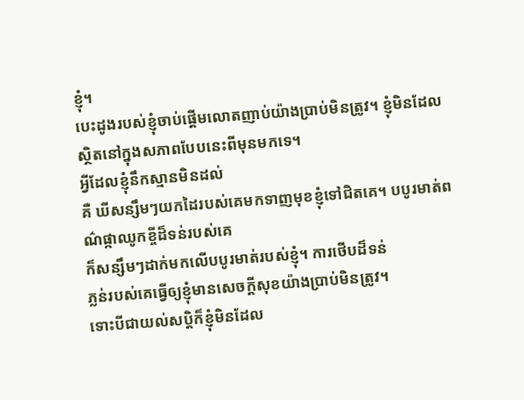ខ្ញុំ។
បេះដូងរបស់ខ្ញុំចាប់ផ្តើមលោតញាប់យ៉ាងប្រាប់មិនត្រូវ។ ខ្ញុំមិនដែល
ស្ថិតនៅក្នុងសភាពបែបនេះពីមុនមកទេ។
អ្វីដែលខ្ញុំនឹកស្មានមិនដល់
គឺ ឃីសន្សឹមៗយកដៃរបស់គេមកទាញមុខខ្ញុំទៅជិតគេ។ បបូរមាត់ពណ៌ផ្កាឈូកខ្ចីដ៏ទន់របស់គេ
ក៏សន្សឹមៗដាក់មកលើបបូរមាត់របស់ខ្ញុំ។ ការថើបដ៏ទន់
ភ្លន់របស់គេធ្វើឲ្យខ្ញុំមានសេចក្តីសុខយ៉ាងប្រាប់មិនត្រូវ។
ទោះបីជាយល់សប្តិក៏ខ្ញុំមិនដែល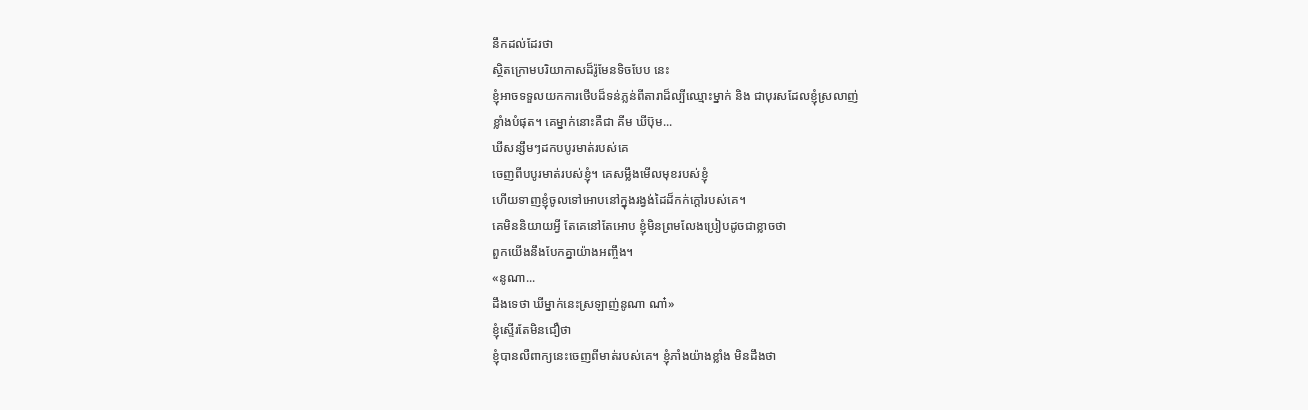នឹកដល់ដែរថា
ស្ថិតក្រោមបរិយាកាសដ៏រ៉ូមែនទិចបែប នេះ
ខ្ញុំអាចទទួលយកការថើបដ៏ទន់ភ្លន់ពីតារាដ៏ល្បីឈ្មោះម្នាក់ និង ជាបុរសដែលខ្ញុំស្រលាញ់
ខ្លាំងបំផុត។ គេម្នាក់នោះគឺជា គីម ឃីប៊ុម...
ឃីសន្សឹមៗដកបបូរមាត់របស់គេ
ចេញពីបបូរមាត់របស់ខ្ញុំ។ គេសម្លឹងមើលមុខរបស់ខ្ញុំ
ហើយទាញខ្ញុំចូលទៅអោបនៅក្នុងរង្វង់ដៃដ៏កក់ក្តៅរបស់គេ។
គេមិននិយាយអ្វី តែគេនៅតែអោប ខ្ញុំមិនព្រមលែងប្រៀបដូចជាខ្លាចថា
ពួកយើងនឹងបែកគ្នាយ៉ាងអញ្ចឹង។
«នូណា...
ដឹងទេថា ឃីម្នាក់នេះស្រឡាញ់នូណា ណា៎»
ខ្ញុំស្ទើរតែមិនជឿថា
ខ្ញុំបានលឺពាក្យនេះចេញពីមាត់របស់គេ។ ខ្ញុំភាំងយ៉ាងខ្លាំង មិនដឹងថា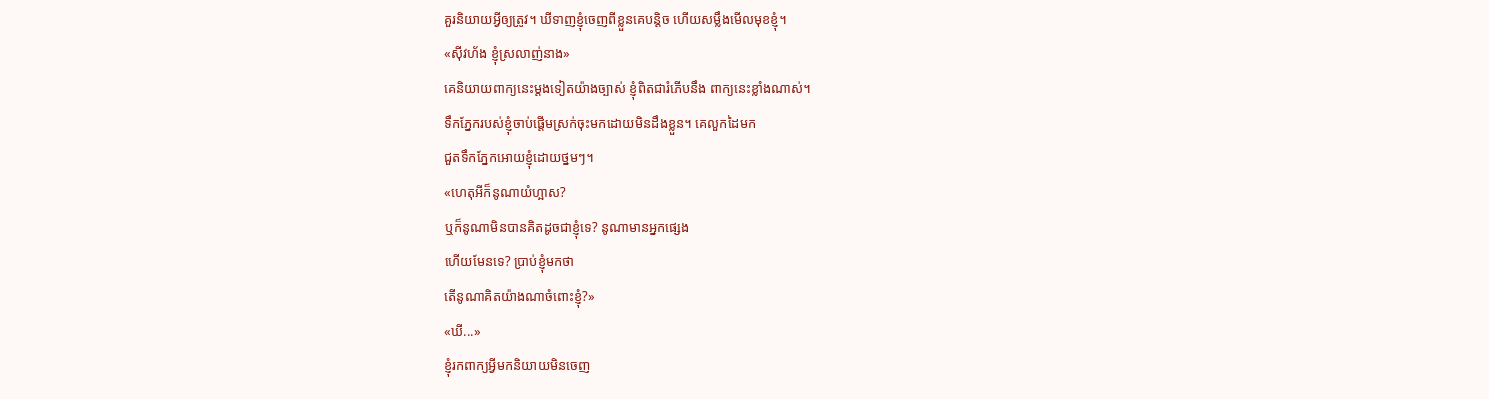គួរនិយាយអ្វីឲ្យត្រូវ។ ឃីទាញខ្ញុំចេញពីខ្លួនគេបន្តិច ហើយសម្លឹងមើលមុខខ្ញុំ។
«ស៊ីវហ័ង ខ្ញុំស្រលាញ់នាង»
គេនិយាយពាក្យនេះម្តងទៀតយ៉ាងច្បាស់ ខ្ញុំពិតជារំភើបនឹង ពាក្យនេះខ្លាំងណាស់។
ទឹកភ្នែករបស់ខ្ញុំចាប់ផ្តើមស្រក់ចុះមកដោយមិនដឹងខ្លួន។ គេលួកដៃមក
ជួតទឹកភ្នែកអោយខ្ញុំដោយថ្នមៗ។
«ហេតុអីក៏នូណាយំហ្អាស?
ឬក៏នូណាមិនបានគិតដូចជាខ្ញុំទេ? នូណាមានអ្នកផ្សេង
ហើយមែនទេ? ប្រាប់ខ្ញុំមកថា
តើនូណាគិតយ៉ាងណាចំពោះខ្ញុំ?»
«ឃី...»
ខ្ញុំរកពាក្យអ្វីមកនិយាយមិនចេញ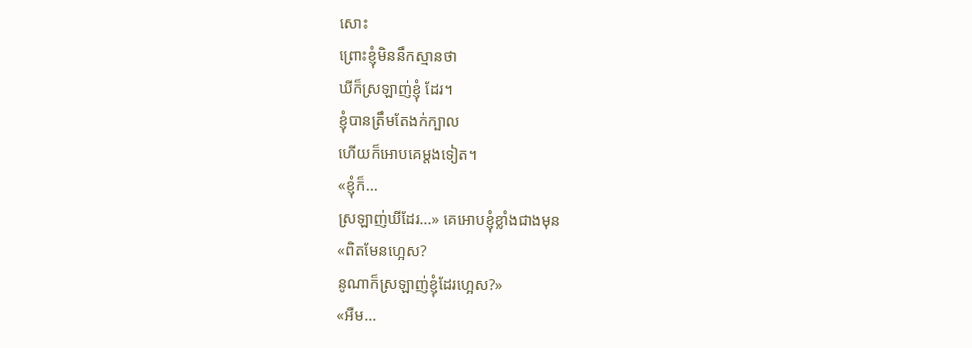សោះ
ព្រោះខ្ញុំមិននឹកស្មានថា
ឃីក៏ស្រឡាញ់ខ្ញុំ ដែរ។
ខ្ញុំបានត្រឹមតែងក់ក្បាល
ហើយក៏អោបគេម្តងទៀត។
«ខ្ញុំក៏...
ស្រឡាញ់ឃីដែរ...» គេអោបខ្ញុំខ្លាំងជាងមុន
«ពិតមែនហ្អេស?
នូណាក៏ស្រឡាញ់ខ្ញុំដែរហ្អេស?»
«អឺម...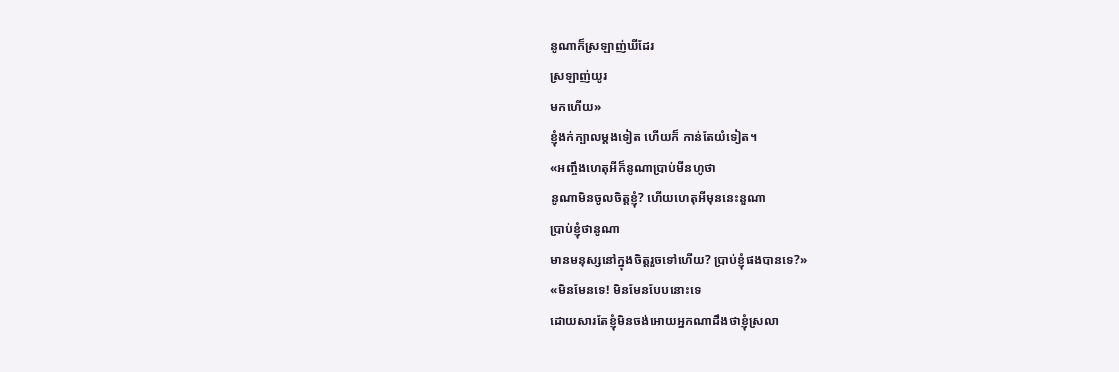នូណាក៏ស្រឡាញ់ឃីដែរ
ស្រឡាញ់យូរ
មកហើយ»
ខ្ញុំងក់ក្បាលម្តងទៀត ហើយក៏ កាន់តែយំទៀត។
«អញ្ចឹងហេតុអីក៏នូណាប្រាប់មីនហូថា
នូណាមិនចូលចិត្តខ្ញុំ? ហើយហេតុអីមុននេះនួណា
ប្រាប់ខ្ញុំថានូណា
មានមនុស្សនៅក្នុងចិត្តរួចទៅហើយ? ប្រាប់ខ្ញុំផងបានទេ?»
«មិនមែនទេ! មិនមែនបែបនោះទេ
ដោយសារតែខ្ញុំមិនចង់អោយអ្នកណាដឹងថាខ្ញុំស្រលា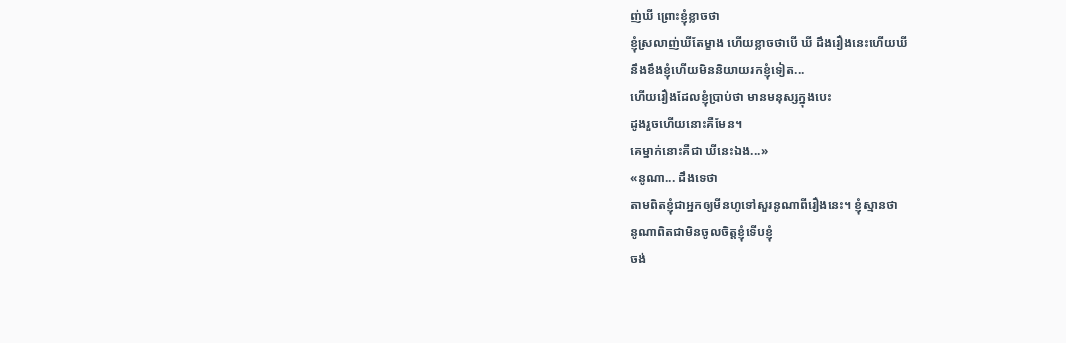ញ់ឃី ព្រោះខ្ញុំខ្លាចថា
ខ្ញុំស្រលាញ់ឃីតែម្ខាង ហើយខ្លាចថាបើ ឃី ដឹងរឿងនេះហើយឃី
នឹងខឹងខ្ញុំហើយមិននិយាយរកខ្ញុំទៀត...
ហើយរឿងដែលខ្ញុំប្រាប់ថា មានមនុស្សក្នុងបេះ
ដូងរួចហើយនោះគឺមែន។
គេម្នាក់នោះគឺជា ឃីនេះឯង...»
«នូណា... ដឹងទេថា
តាមពិតខ្ញុំជាអ្នកឲ្យមីនហូទៅសួរនូណាពីរឿងនេះ។ ខ្ញុំស្មានថា
នូណាពិតជាមិនចូលចិត្តខ្ញុំទើបខ្ញុំ
ចង់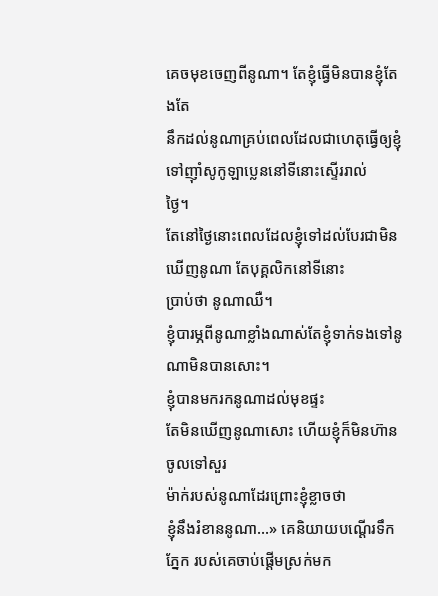គេចមុខចេញពីនូណា។ តែខ្ញុំធ្វើមិនបានខ្ញុំតែងតែ
នឹកដល់នូណាគ្រប់ពេលដែលជាហេតុធ្វើឲ្យខ្ញុំទៅញ៉ាំសូកូឡាប្លេននៅទីនោះស្ទើររាល់
ថ្ងៃ។
តែនៅថ្ងៃនោះពេលដែលខ្ញុំទៅដល់បែរជាមិនឃើញនូណា តែបុគ្គលិកនៅទីនោះ
ប្រាប់ថា នូណាឈឺ។
ខ្ញុំបារម្ភពីនូណាខ្លាំងណាស់តែខ្ញុំទាក់ទងទៅនូណាមិនបានសោះ។
ខ្ញុំបានមករកនូណាដល់មុខផ្ទះ
តែមិនឃើញនូណាសោះ ហើយខ្ញុំក៏មិនហ៊ានចូលទៅសួរ
ម៉ាក់របស់នូណាដែរព្រោះខ្ញុំខ្លាចថា
ខ្ញុំនឹងរំខាននូណា...» គេនិយាយបណ្តើរទឹកភ្នែក របស់គេចាប់ផ្តើមស្រក់មក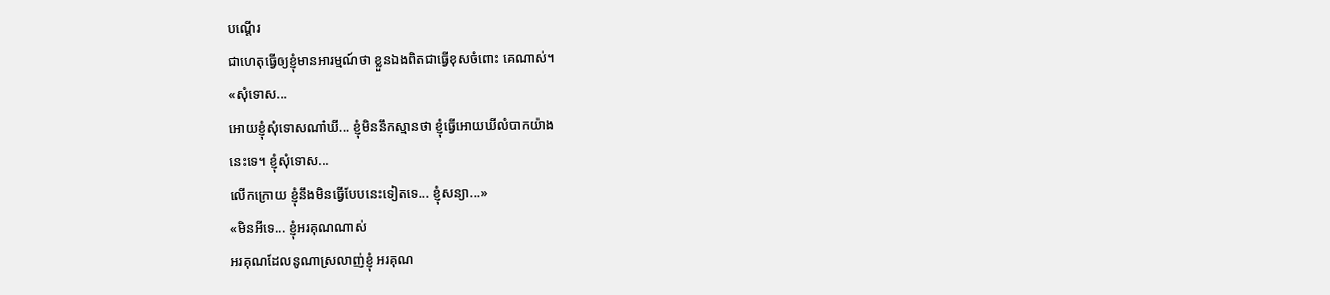បណ្តើរ
ជាហេតុធ្វើឲ្យខ្ញុំមានអារម្មណ៍ថា ខ្លួនឯងពិតជាធ្វើខុសចំពោះ គេណាស់។
«សុំទោស...
អោយខ្ញុំសុំទោសណា៎ឃី... ខ្ញុំមិននឹកស្មានថា ខ្ញុំធ្វើអោយឃីលំបាកយ៉ាង
នេះទេ។ ខ្ញុំសុំទោស...
លើកក្រោយ ខ្ញុំនឹងមិនធ្វើបែបនេះទៀតទេ... ខ្ញុំសន្យា...»
«មិនអីទេ... ខ្ញុំអរគុណណាស់
អរគុណដែលនូណាស្រលាញ់ខ្ញុំ អរគុណ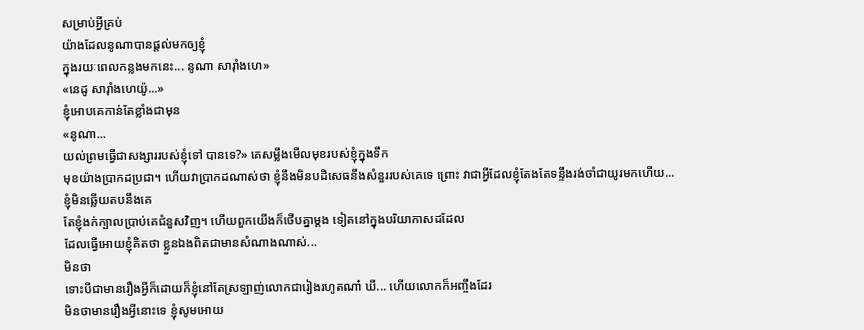សម្រាប់អី្វគ្រប់
យ៉ាងដែលនូណាបានផ្តល់មកឲ្យខ្ញុំ
ក្នុងរយៈពេលកន្លងមកនេះ... នូណា សារ៉ាំងហេ»
«នេដូ សារ៉ាំងហេយ៉ូ...»
ខ្ញុំអោបគេកាន់តែខ្លាំងជាមុន
«នូណា...
យល់ព្រមធ្វើជាសង្សាររបស់ខ្ញុំទៅ បានទេ?» គេសម្លឹងមើលមុខរបស់ខ្ញុំក្នុងទឹក
មុខយ៉ាងប្រាកដប្រជា។ ហើយវាប្រាកដណាស់ថា ខ្ញុំនឹងមិនបដិសេធនឹងសំនួររបស់គេទេ ព្រោះ វាជាអ្វីដែលខ្ញុំតែងតែទន្ទឹងរង់ចាំជាយូរមកហើយ...
ខ្ញុំមិនឆ្លើយតបនឹងគេ
តែខ្ញុំងក់ក្បាលប្រាប់គេជំនួសវិញ។ ហើយពួកយើងក៏ថើបគ្នាម្តង ទៀតនៅក្នុងបរិយាកាសដដែល
ដែលធ្វើអោយខ្ញុំគិតថា ខ្លួនឯងពិតជាមានសំណាងណាស់...
មិនថា
ទោះបីជាមានរឿងអ្វីក៏ដោយក៏ខ្ញុំនៅតែស្រឡាញ់លោកជារៀងរហូតណា៎ ឃី... ហើយលោកក៏អញ្ចឹងដែរ
មិនថាមានរឿងអ្វីនោះទេ ខ្ញុំសូមអោយ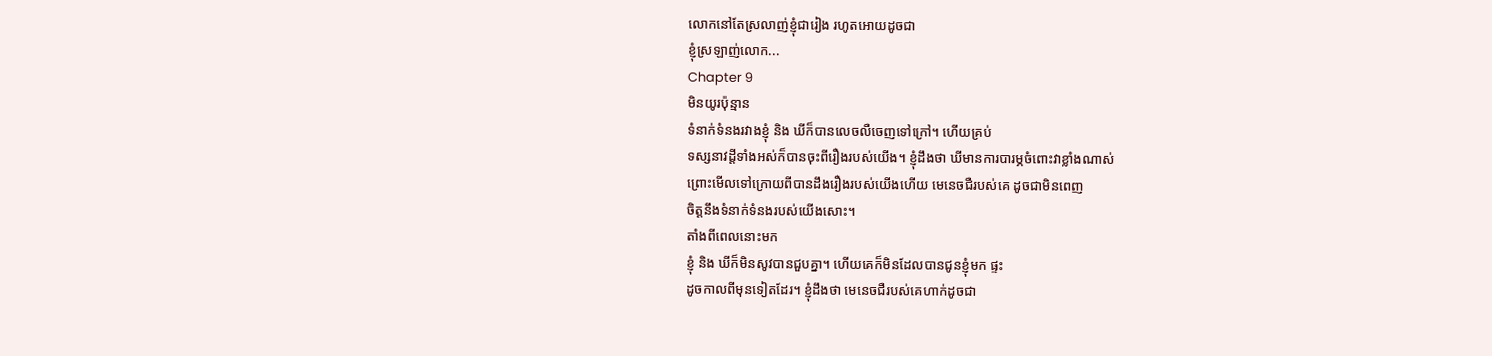លោកនៅតែស្រលាញ់ខ្ញុំជារៀង រហូតអោយដូចជា
ខ្ញុំស្រឡាញ់លោក...
Chapter 9
មិនយូរប៉ុន្មាន
ទំនាក់ទំនងរវាងខ្ញុំ និង ឃីក៏បានលេចលឺចេញទៅក្រៅ។ ហើយគ្រប់
ទស្សនាវដ្តីទាំងអស់ក៏បានចុះពីរឿងរបស់យើង។ ខ្ញុំដឹងថា ឃីមានការបារម្ភចំពោះវាខ្លាំងណាស់
ព្រោះមើលទៅក្រោយពីបានដឹងរឿងរបស់យើងហើយ មេនេចជឺរបស់គេ ដូចជាមិនពេញ
ចិត្តនឹងទំនាក់ទំនងរបស់យើងសោះ។
តាំងពីពេលនោះមក
ខ្ញុំ និង ឃីក៏មិនសូវបានជួបគ្នា។ ហើយគេក៏មិនដែលបានជូនខ្ញុំមក ផ្ទះ
ដូចកាលពីមុនទៀតដែរ។ ខ្ញុំដឹងថា មេនេចជឺរបស់គេហាក់ដូចជា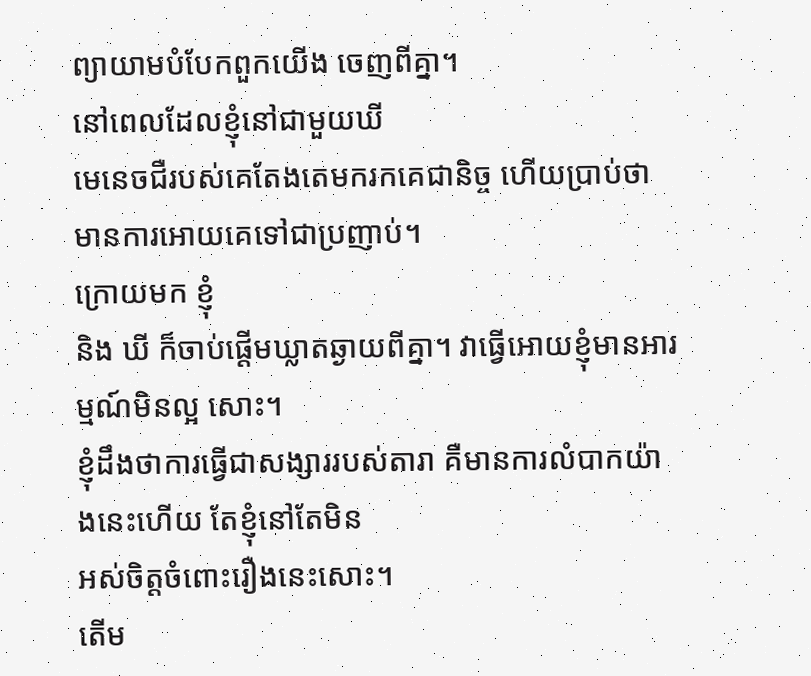ព្យាយាមបំបែកពួកយើង ចេញពីគ្នា។
នៅពេលដែលខ្ញុំនៅជាមួយឃី
មេនេចជឺរបស់គេតែងតេមករកគេជានិច្ច ហើយប្រាប់ថា មានការអោយគេទៅជាប្រញាប់។
ក្រោយមក ខ្ញុំ
និង ឃី ក៏ចាប់ផ្តើមឃ្លាតឆ្ងាយពីគ្នា។ វាធ្វើអោយខ្ញុំមានអារម្មណ៍មិនល្អ សោះ។
ខ្ញុំដឹងថាការធ្វើជាសង្សាររបស់តារា គឺមានការលំបាកយ៉ាងនេះហើយ តែខ្ញុំនៅតែមិន
អស់ចិត្តចំពោះរឿងនេះសោះ។
តើម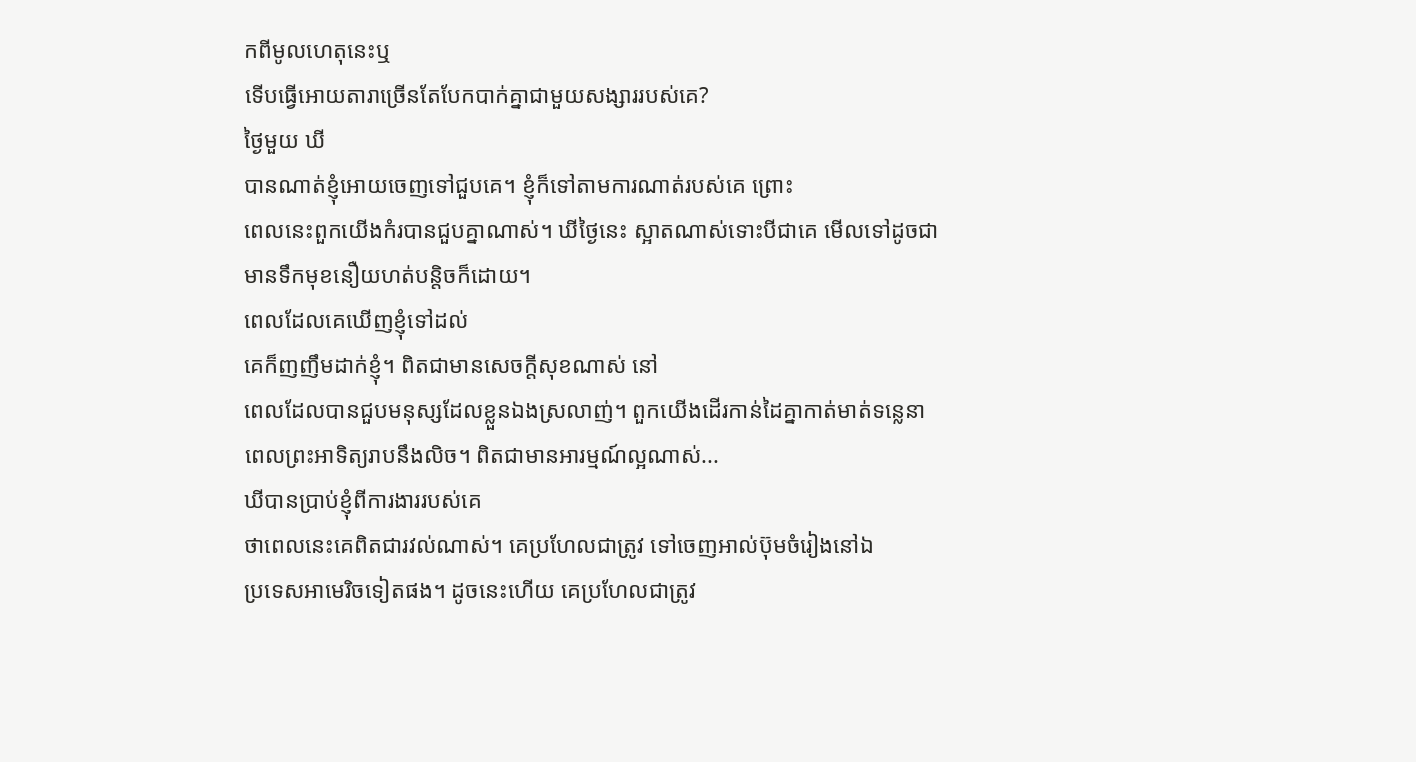កពីមូលហេតុនេះឬ
ទើបធ្វើអោយតារាច្រើនតែបែកបាក់គ្នាជាមួយសង្សាររបស់គេ?
ថ្ងៃមួយ ឃី
បានណាត់ខ្ញុំអោយចេញទៅជួបគេ។ ខ្ញុំក៏ទៅតាមការណាត់របស់គេ ព្រោះ
ពេលនេះពួកយើងកំរបានជួបគ្នាណាស់។ ឃីថ្ងៃនេះ ស្អាតណាស់ទោះបីជាគេ មើលទៅដូចជា
មានទឹកមុខនឿយហត់បន្តិចក៏ដោយ។
ពេលដែលគេឃើញខ្ញុំទៅដល់
គេក៏ញញឹមដាក់ខ្ញុំ។ ពិតជាមានសេចក្តីសុខណាស់ នៅ
ពេលដែលបានជួបមនុស្សដែលខ្លួនឯងស្រលាញ់។ ពួកយើងដើរកាន់ដៃគ្នាកាត់មាត់ទន្លេនា
ពេលព្រះអាទិត្យរាបនឹងលិច។ ពិតជាមានអារម្មណ៍ល្អណាស់...
ឃីបានប្រាប់ខ្ញុំពីការងាររបស់គេ
ថាពេលនេះគេពិតជារវល់ណាស់។ គេប្រហែលជាត្រូវ ទៅចេញអាល់ប៊ុមចំរៀងនៅឯ
ប្រទេសអាមេរិចទៀតផង។ ដូចនេះហើយ គេប្រហែលជាត្រូវ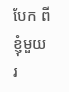បែក ពីខ្ញុំមួយរ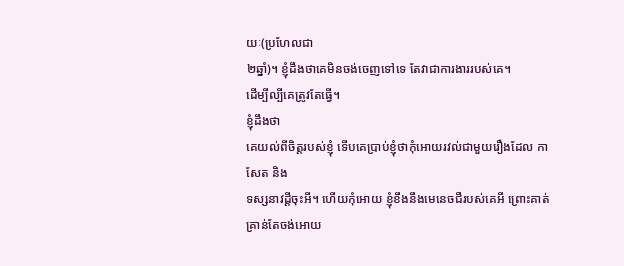យៈ(ប្រហែលជា
២ឆ្នាំ)។ ខ្ញុំដឹងថាគេមិនចង់ចេញទៅទេ តែវាជាការងាររបស់គេ។
ដើម្បីល្បីគេត្រូវតែធ្វើ។
ខ្ញុំដឹងថា
គេយល់ពីចិត្តរបស់ខ្ញុំ ទើបគេប្រាប់ខ្ញុំថាកុំអោយរវល់ជាមួយរឿងដែល កាសែត និង
ទស្សនាវដ្តីចុះអី។ ហើយកុំអោយ ខ្ញុំខឹងនឹងមេនេចជឺរបស់គេអី ព្រោះគាត់គ្រាន់តែចង់អោយ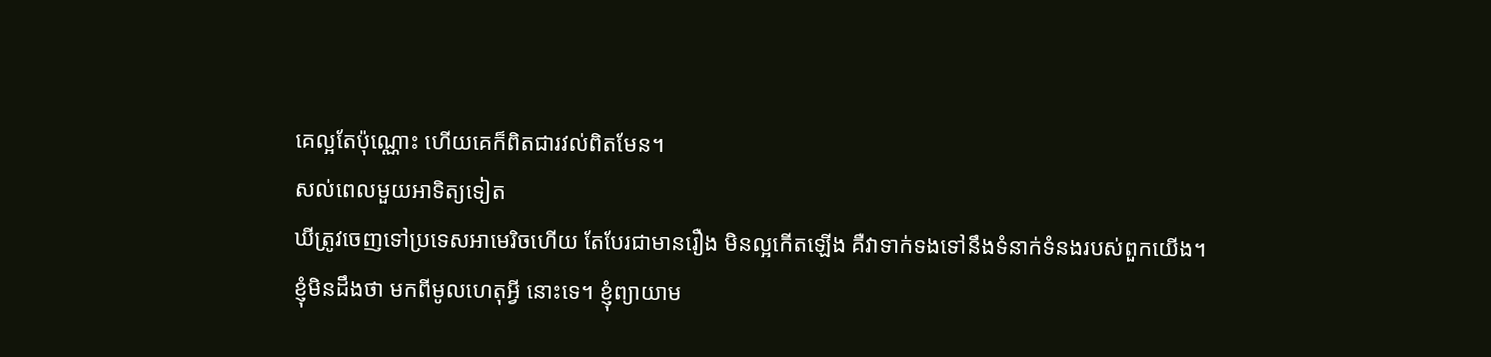គេល្អតែប៉ុណ្ណោះ ហើយគេក៏ពិតជារវល់ពិតមែន។
សល់ពេលមួយអាទិត្យទៀត
ឃីត្រូវចេញទៅប្រទេសអាមេរិចហើយ តែបែរជាមានរឿង មិនល្អកើតឡើង គឺវាទាក់ទងទៅនឹងទំនាក់ទំនងរបស់ពួកយើង។
ខ្ញុំមិនដឹងថា មកពីមូលហេតុអី្វ នោះទេ។ ខ្ញុំព្យាយាម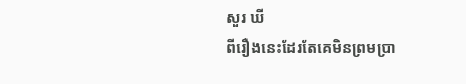សួរ ឃី
ពីរឿងនេះដែរតែគេមិនព្រមប្រា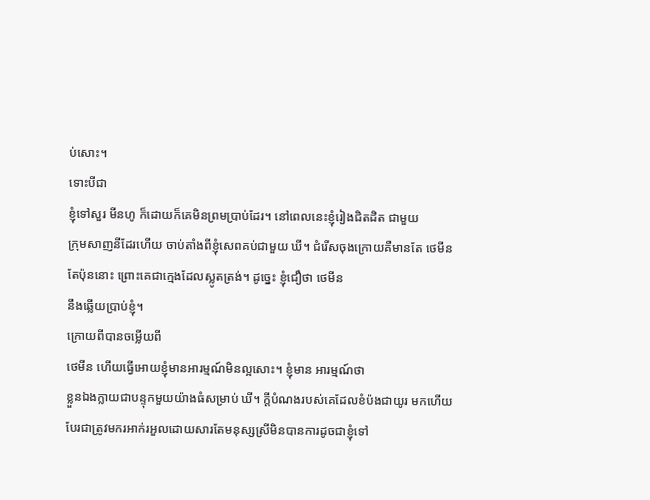ប់សោះ។
ទោះបីជា
ខ្ញុំទៅសួរ មីនហូ ក៏ដោយក៏គេមិនព្រមប្រាប់ដែរ។ នៅពេលនេះខ្ញុំរៀងជិតដិត ជាមួយ
ក្រុមសាញនីដែរហើយ ចាប់តាំងពីខ្ញុំសេពគប់ជាមួយ ឃី។ ជំរើសចុងក្រោយគឺមានតែ ថេមីន
តែប៉ុននោះ ព្រោះគេជាក្មេងដែលស្លូតត្រង់។ ដូច្នេះ ខ្ញុំជឿថា ថេមីន
នឹងឆ្លើយប្រាប់ខ្ញុំ។
ក្រោយពីបានចម្លើយពី
ថេមីន ហើយធ្វើអោយខ្ញុំមានអារម្មណ៍មិនល្អសោះ។ ខ្ញុំមាន អារម្មណ៍ថា
ខ្លួនឯងក្លាយជាបន្ទុកមួយយ៉ាងធំសម្រាប់ ឃី។ ក្តីបំណងរបស់គេដែលខំប៉ងជាយូរ មកហើយ
បែរជាត្រូវមករអាក់រអួលដោយសារតែមនុស្សស្រីមិនបានការដូចជាខ្ញុំទៅ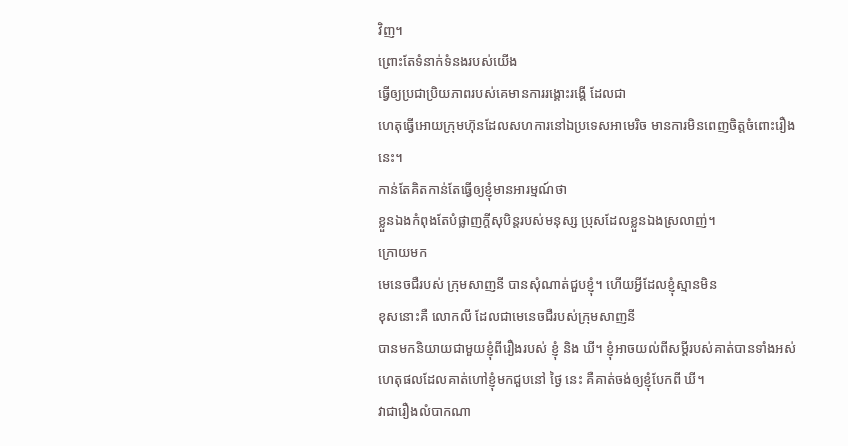វិញ។
ព្រោះតែទំនាក់ទំនងរបស់យើង
ធើ្វឲ្យប្រជាប្រិយភាពរបស់គេមានការរង្គោះរង្គើ ដែលជា
ហេតុធ្វើអោយក្រុមហ៊ុនដែលសហការនៅឯប្រទេសអាមេរិច មានការមិនពេញចិត្តចំពោះរឿង នេះ។
កាន់តែគិតកាន់តែធ្វើឲ្យខ្ញុំមានអារម្មណ៍ថា
ខ្លួនឯងកំពុងតែបំផ្លាញក្តីសុបិន្តរបស់មនុស្ស ប្រុសដែលខ្លួនឯងស្រលាញ់។
ក្រោយមក
មេនេចជឺរបស់ ក្រុមសាញនី បានសុំណាត់ជួបខ្ញុំ។ ហើយអ្វីដែលខ្ញុំស្មានមិន
ខុសនោះគឺ លោកលី ដែលជាមេនេចជឺរបស់ក្រុមសាញនី
បានមកនិយាយជាមួយខ្ញុំពីរឿងរបស់ ខ្ញុំ និង ឃី។ ខ្ញុំអាចយល់ពីសម្តីរបស់គាត់បានទាំងអស់
ហេតុផលដែលគាត់ហៅខ្ញុំមកជួបនៅ ថ្ងៃ នេះ គឺគាត់ចង់ឲ្យខ្ញុំបែកពី ឃី។
វាជារឿងលំបាកណា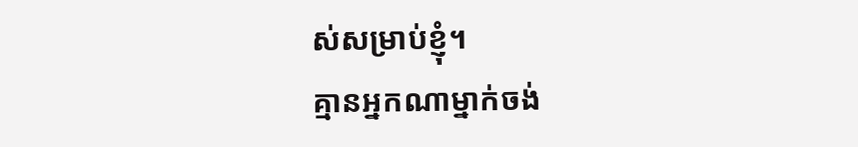ស់សម្រាប់ខ្ញុំ។
គ្មានអ្នកណាម្នាក់ចង់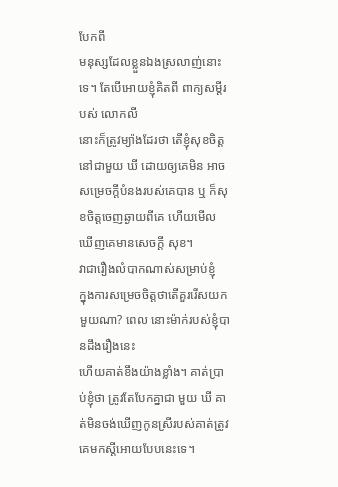បែកពី
មនុស្សដែលខ្លួនឯងស្រលាញ់នោះទេ។ តែបើអោយខ្ញុំគិតពី ពាក្យសម្តីរបស់ លោកលី
នោះក៏ត្រូវម្យ៉ាងដែរថា តើខ្ញុំសុខចិត្តនៅជាមួយ ឃី ដោយឲ្យគេមិន អាច
សម្រេចក្តីបំនងរបស់គេបាន ឬ ក៏សុខចិត្តចេញឆ្ងាយពីគេ ហើយមើលឃើញគេមានសេចក្តី សុខ។
វាជារឿងលំបាកណាស់សម្រាប់ខ្ញុំ
ក្នុងការសម្រេចចិត្តថាតើគួររើសយកមួយណា? ពេល នោះម៉ាក់របស់ខ្ញុំបានដឹងរឿងនេះ
ហើយគាត់ខឹងយ៉ាងខ្លាំង។ គាត់ប្រាប់ខ្ញុំថា ត្រូវតែបែកគ្នាជា មួយ ឃី គាត់មិនចង់ឃើញកូនស្រីរបស់គាត់ត្រូវគេមកស្តីអោយបែបនេះទេ។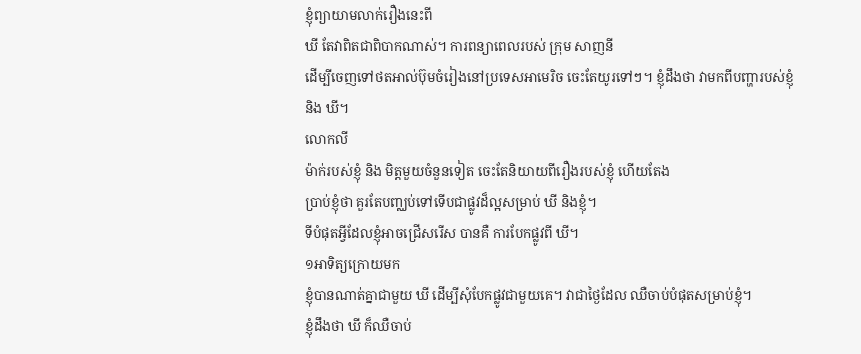ខ្ញុំព្យាយាមលាក់រឿងនេះពី
ឃី តែវាពិតជាពិបាកណាស់។ ការពន្យាពេលរបស់ ក្រុម សាញនី
ដើម្បីចេញទៅថតអាល់ប៊ុមចំរៀងនៅប្រទេសអាមេរិច ចេះតែយូរទៅៗ។ ខ្ញុំដឹងថា វាមកពីបញ្ហារបស់ខ្ញុំ
និង ឃី។
លោកលី
ម៉ាក់របស់ខ្ញុំ និង មិត្តមួយចំនួនទៀត ចេះតែនិយាយពីរឿងរបស់ខ្ញុំ ហើយតែង
ប្រាប់ខ្ញុំថា គួរតែបញ្ឈប់ទៅទើបជាផ្លូវដ៏ល្អសម្រាប់ ឃី និងខ្ញុំ។
ទីបំផុតអ្វីដែលខ្ញុំអាចជ្រើសរើស បានគឺ ការបែកផ្លូវពី ឃី។
១អាទិត្យក្រោយមក
ខ្ញុំបានណាត់គ្នាជាមួយ ឃី ដើម្បីសុំបែកផ្លូវជាមួយគេ។ វាជាថ្ងៃដែល ឈឺចាប់បំផុតសម្រាប់ខ្ញុំ។
ខ្ញុំដឹងថា ឃី ក៏ឈឺចាប់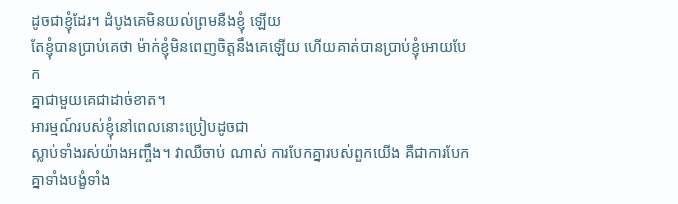ដូចជាខ្ញុំដែរ។ ដំបូងគេមិនយល់ព្រមនឺងខ្ញុំ ឡើយ
តែខ្ញុំបានប្រាប់គេថា ម៉ាក់ខ្ញុំមិនពេញចិត្តនឹងគេឡើយ ហើយគាត់បានប្រាប់ខ្ញុំអោយបែក
គ្នាជាមួយគេជាដាច់ខាត។
អារម្មណ៍របស់ខ្ញុំនៅពេលនោះប្រៀបដូចជា
ស្លាប់ទាំងរស់យ៉ាងអញ្ចឹង។ វាឈឺចាប់ ណាស់ ការបែកគ្នារបស់ពួកយើង គឺជាការបែកគ្នាទាំងបង្ខំទាំង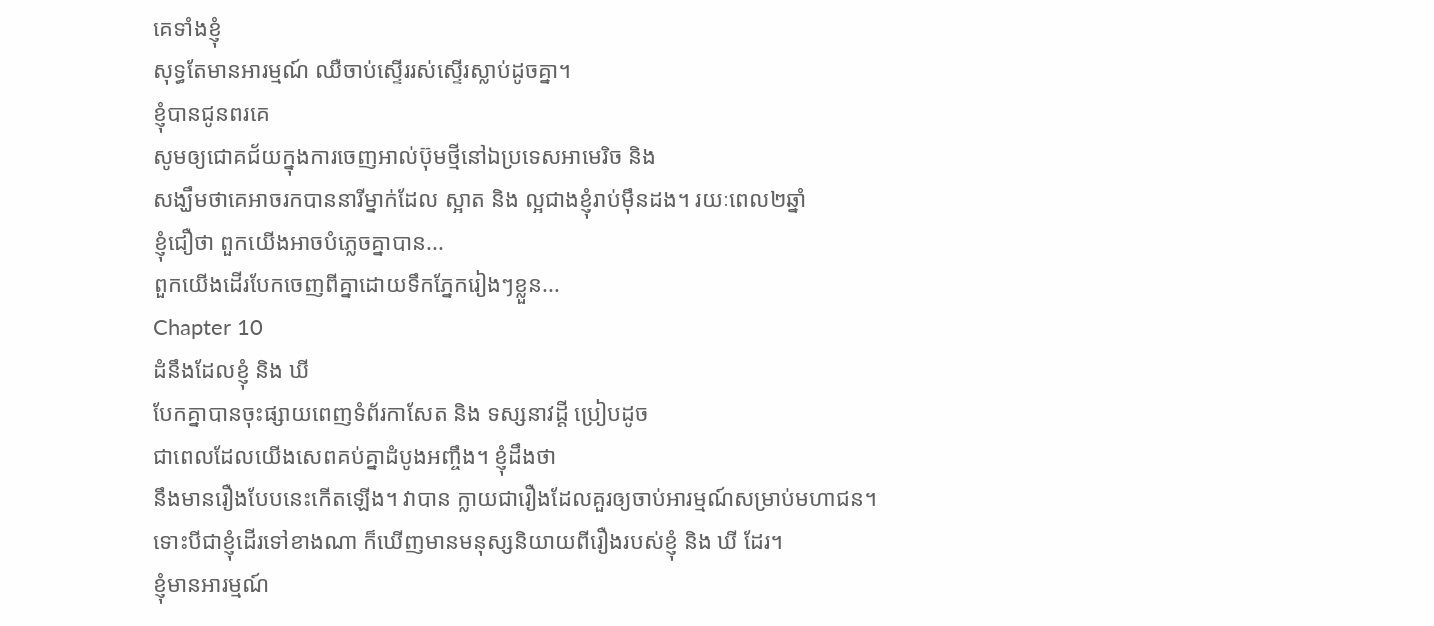គេទាំងខ្ញុំ
សុទ្ធតែមានអារម្មណ៍ ឈឺចាប់ស្ទើររស់ស្ទើរស្លាប់ដូចគ្នា។
ខ្ញុំបានជូនពរគេ
សូមឲ្យជោគជ័យក្នុងការចេញអាល់ប៊ុមថ្មីនៅឯប្រទេសអាមេរិច និង
សង្ឃឹមថាគេអាចរកបាននារីម្នាក់ដែល ស្អាត និង ល្អជាងខ្ញុំរាប់ម៉ឹនដង។ រយៈពេល២ឆ្នាំ
ខ្ញុំជឿថា ពួកយើងអាចបំភ្លេចគ្នាបាន...
ពួកយើងដើរបែកចេញពីគ្នាដោយទឹកភ្នែករៀងៗខ្លួន...
Chapter 10
ដំនឹងដែលខ្ញុំ និង ឃី
បែកគ្នាបានចុះផ្សាយពេញទំព័រកាសែត និង ទស្សនាវដ្តី ប្រៀបដូច
ជាពេលដែលយើងសេពគប់គ្នាដំបូងអញ្ចឹង។ ខ្ញុំដឹងថា
នឹងមានរឿងបែបនេះកើតឡើង។ វាបាន ក្លាយជារឿងដែលគួរឲ្យចាប់អារម្មណ៍សម្រាប់មហាជន។
ទោះបីជាខ្ញុំដើរទៅខាងណា ក៏ឃើញមានមនុស្សនិយាយពីរឿងរបស់ខ្ញុំ និង ឃី ដែរ។
ខ្ញុំមានអារម្មណ៍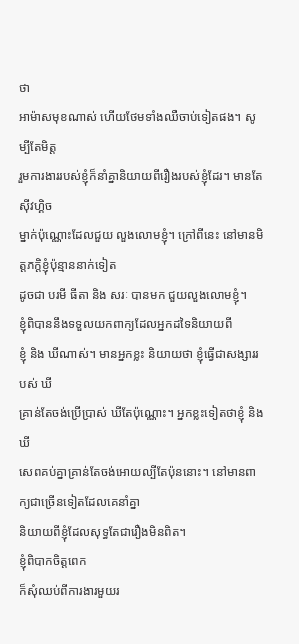ថា
អាម៉ាសមុខណាស់ ហើយថែមទាំងឈឺចាប់ទៀតផង។ សូម្បីតែមិត្ត
រួមការងាររបស់ខ្ញុំក៏នាំគ្នានិយាយពីរឿងរបស់ខ្ញុំដែរ។ មានតែ ស៊ីវហ្គិច
ម្នាក់ប៉ុណ្ណោះដែលជួយ លួងលោមខ្ញុំ។ ក្រៅពីនេះ នៅមានមិត្តភក្តិខ្ញុំប៉ុន្មាននាក់ទៀត
ដូចជា បរមី ធីតា និង សរៈ បានមក ជួយលួងលោមខ្ញុំ។
ខ្ញុំពិបាននឹងទទួលយកពាក្យដែលអ្នកដទៃនិយាយពី
ខ្ញុំ និង ឃីណាស់។ មានអ្នកខ្លះ និយាយថា ខ្ញុំធ្វើជាសង្សាររបស់ ឃី
គ្រាន់តែចង់ប្រើប្រាស់ ឃីតែប៉ុណ្ណោះ។ អ្នកខ្លះទៀតថាខ្ញុំ និងឃី
សេពគប់គ្នាគ្រាន់តែចង់អោយល្បីតែប៉ុននោះ។ នៅមានពាក្យជាច្រើនទៀតដែលគេនាំគ្នា
និយាយពីខ្ញុំដែលសុទ្ធតែជារឿងមិនពិត។
ខ្ញុំពិបាកចិត្តពេក
ក៏សុំឈប់ពីការងារមួយរ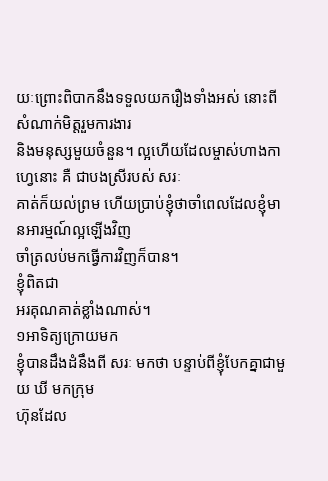យៈព្រោះពិបាកនឹងទទួលយករឿងទាំងអស់ នោះពីសំណាក់មិត្តរួមការងារ
និងមនុស្សមួយចំនួន។ ល្អហើយដែលម្ចាស់ហាងកាហ្វេនោះ គឺ ជាបងស្រីរបស់ សរៈ
គាត់ក៏យល់ព្រម ហើយប្រាប់ខ្ញុំថាចាំពេលដែលខ្ញុំមានអារម្មណ៍ល្អឡើងវិញ
ចាំត្រលប់មកធ្វើការវិញក៏បាន។
ខ្ញុំពិតជា
អរគុណគាត់ខ្លាំងណាស់។
១អាទិត្យក្រោយមក
ខ្ញុំបានដឹងដំនឹងពី សរៈ មកថា បន្ទាប់ពីខ្ញុំបែកគ្នាជាមួយ ឃី មកក្រុម
ហ៊ុនដែល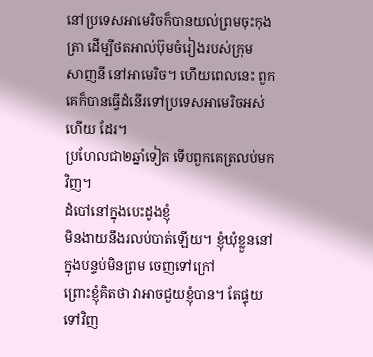នៅប្រទេសអាមេរិចក៏បានយល់ព្រមចុះកុងត្រា ដើម្បីថតអាល់ប៊ុមចំរៀងរបស់ក្រុម
សាញនី នៅអាមេរិច។ ហើយពេលនេះ ពួកគេក៏បានធ្វើដំនើរទៅប្រទេសអាមេរិចអស់ហើយ ដែរ។
ប្រហែលជា២ឆ្នាំទៀត ទើបពួកគេត្រលប់មកវិញ។
ដំបៅនៅក្នុងបេះដូងខ្ញុំ
មិនងាយនឹងរលប់បាត់ឡើយ។ ខ្ញុំឃុំខ្លួននៅក្នុងបន្ទប់មិនព្រម ចេញទៅក្រៅ
ព្រោះខ្ញុំគិតថា វាអាចជួយខ្ញុំបាន។ តែផ្ទុយទៅវិញ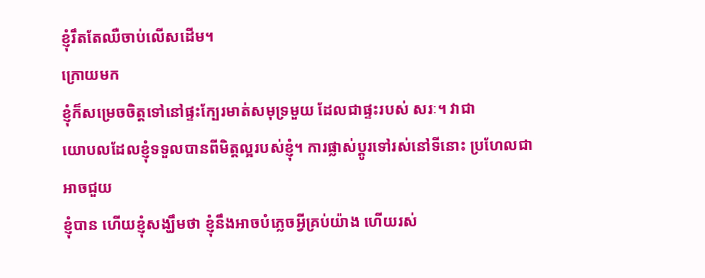ខ្ញុំរឹតតែឈឺចាប់លើសដើម។
ក្រោយមក
ខ្ញុំក៏សម្រេចចិត្តទៅនៅផ្ទះក្បែរមាត់សមុទ្រមួយ ដែលជាផ្ទះរបស់ សរៈ។ វាជា
យោបលដែលខ្ញុំទទួលបានពីមិត្តល្អរបស់ខ្ញុំ។ ការផ្លាស់ប្តូរទៅរស់នៅទីនោះ ប្រហែលជាអាចជួយ
ខ្ញុំបាន ហើយខ្ញុំសង្ឃឹមថា ខ្ញុំនឹងអាចបំភ្លេចអី្វគ្រប់យ៉ាង ហើយរស់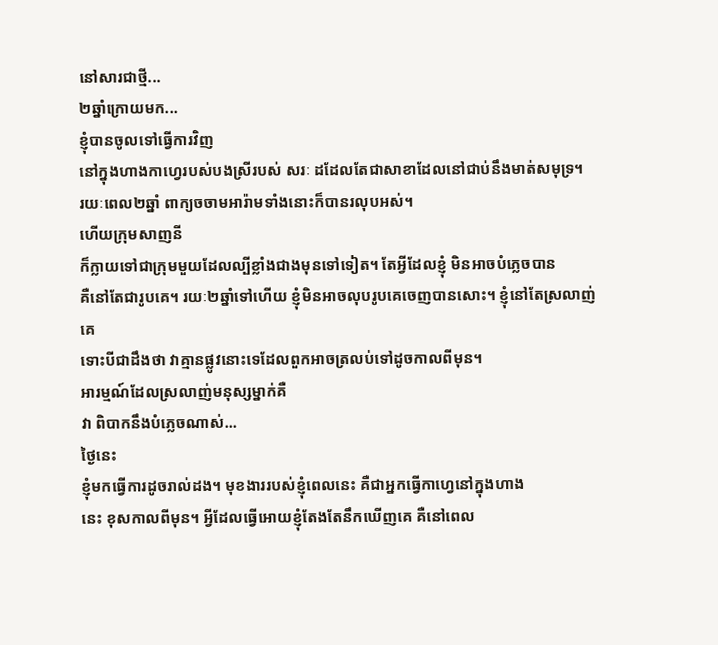នៅសារជាថ្មី...
២ឆ្នាំក្រោយមក...
ខ្ញុំបានចូលទៅធ្វើការវិញ
នៅក្នុងហាងកាហ្វេរបស់បងស្រីរបស់ សរៈ ដដែលតែជាសាខាដែលនៅជាប់នឹងមាត់សមុទ្រ។
រយៈពេល២ឆ្នាំ ពាក្យចចាមអារ៉ាមទាំងនោះក៏បានរលុបអស់។
ហើយក្រុមសាញនី
ក៏ក្លាយទៅជាក្រុមមួយដែលល្បីខ្លាំងជាងមុនទៅទៀត។ តែអ្វីដែលខ្ញុំ មិនអាចបំភ្លេចបាន
គឺនៅតែជារូបគេ។ រយៈ២ឆ្នាំទៅហើយ ខ្ញុំមិនអាចលុបរូបគេចេញបានសោះ។ ខ្ញុំនៅតែស្រលាញ់គេ
ទោះបីជាដឹងថា វាគ្មានផ្លូវនោះទេដែលពួកអាចត្រលប់ទៅដូចកាលពីមុន។
អារម្មណ៍ដែលស្រលាញ់មនុស្សម្នាក់គឺ
វា ពិបាកនឹងបំភ្លេចណាស់...
ថ្ងៃនេះ
ខ្ញុំមកធ្វើការដូចរាល់ដង។ មុខងាររបស់ខ្ញុំពេលនេះ គឺជាអ្នកធ្វើកាហ្វេនៅក្នុងហាង
នេះ ខុសកាលពីមុន។ អ្វីដែលធ្វើអោយខ្ញុំតែងតែនឹកឃើញគេ គឺនៅពេល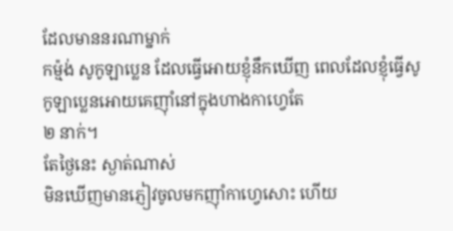ដែលមាននរណាម្នាក់
កម្ម៉ង់ សូកូឡាប្លេន ដែលធ្វើអោយខ្ញុំនឹកឃើញ ពេលដែលខ្ញុំធ្វើសូកូឡាប្លេនអោយគេញ៉ាំនៅក្នុងហាងកាហ្វេតែ
២ នាក់។
តែថ្ងៃនេះ ស្ងាត់ណាស់
មិនឃើញមានភ្ញៀវចូលមកញ៉ាំកាហ្វេសោះ ហើយ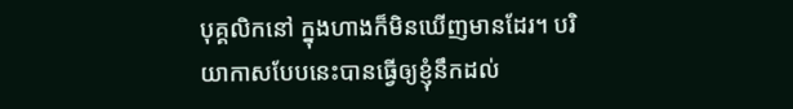បុគ្គលិកនៅ ក្នុងហាងក៏មិនឃើញមានដែរ។ បរិយាកាសបែបនេះបានធ្វើឲ្យខ្ញុំនឹកដល់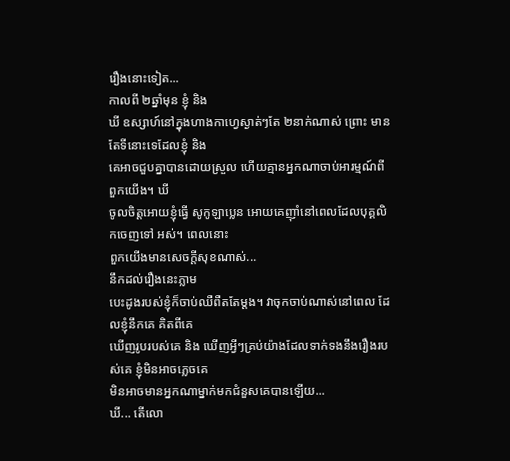រឿងនោះទៀត...
កាលពី ២ឆ្នាំមុន ខ្ញុំ និង
ឃី ឧស្សាហ៍នៅក្នុងហាងកាហ្វេស្ងាត់ៗតែ ២នាក់ណាស់ ព្រោះ មានតែទីនោះទេដែលខ្ញុំ និង
គេអាចជួបគ្នាបានដោយស្រួល ហើយគ្មានអ្នកណាចាប់អារម្មណ៍ពី ពួកយើង។ ឃី
ចូលចិត្តអោយខ្ញុំធ្វើ សូកូឡាប្លេន អោយគេញ៉ាំនៅពេលដែលបុគ្គលិកចេញទៅ អស់។ ពេលនោះ
ពួកយើងមានសេចក្តីសុខណាស់...
នឹកដល់រឿងនេះភ្លាម
បេះដូងរបស់ខ្ញុំក៏ចាប់ឈឺពឺតតែម្តង។ វាចុកចាប់ណាស់នៅពេល ដែលខ្ញុំនឹកគេ គិតពីគេ
ឃើញរូបរបស់គេ និង ឃើញអ្វីៗគ្រប់យ៉ាងដែលទាក់ទងនឹងរឿងរបស់គេ ខ្ញុំមិនអាចភ្លេចគេ
មិនអាចមានអ្នកណាម្នាក់មកជំនួសគេបានឡើយ...
ឃី... តើលោ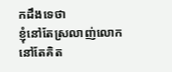កដឹងទេថា
ខ្ញុំនៅតែស្រលាញ់លោក នៅតែគិត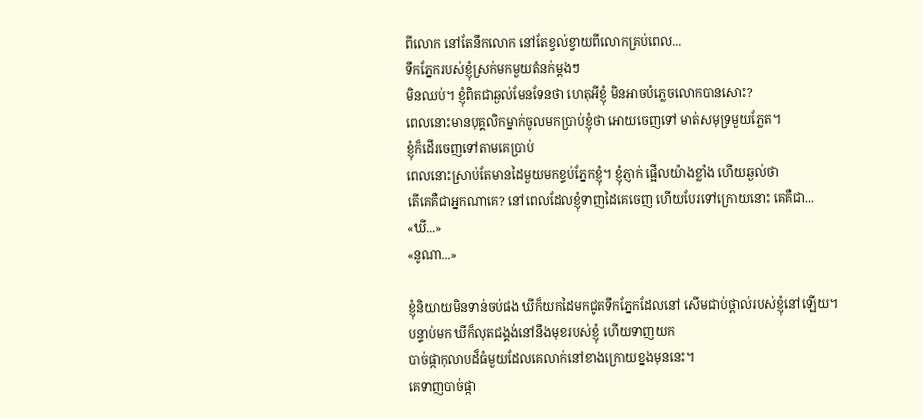ពីលោក នៅតែនឹកលោក នៅតែខ្វល់ខ្វាយពីលោកគ្រប់ពេល...
ទឹកភ្នែករបស់ខ្ញុំស្រក់មកមួយតំនក់ម្តងៗ
មិនឈប់។ ខ្ញុំពិតជាឆ្ងល់មែនទែនថា ហេតុអីខ្ញុំ មិនអាចបំភ្លេចលោកបានសោះ?
ពេលនោះមានបុគ្គលិកម្នាក់ចូលមកប្រាប់ខ្ញុំថា អោយចេញទៅ មាត់សមុទ្រមួយភ្លែត។
ខ្ញុំក៏ដើរចេញទៅតាមគេប្រាប់
ពេលនោះស្រាប់តែមានដៃមួយមកខ្ទប់ភ្នែកខ្ញុំ។ ខ្ញុំភ្ញាក់ ផ្អើលយ៉ាងខ្លាំង ហើយឆ្ងល់ថា
តើគេគឺជាអ្នកណាគេ? នៅពេលដែលខ្ញុំទាញដៃគេចេញ ហើយបែរទៅក្រោយនោះ គេគឺជា...
«ឃី...»
«នូណា...»

ខ្ញុំនិយាយមិនទាន់ចប់ផង ឃីក៏យកដៃមកជូតទឹកភ្នែកដែលនៅ សើមជាប់ថ្ពាល់របស់ខ្ញុំនៅឡើយ។
បន្ទាប់មក ឃីក៏លុតជង្គង់នៅនឹងមុខរបស់ខ្ញុំ ហើយទាញយក
បាច់ផ្កាកុលាបដ៏ធំមួយដែលគេលាក់នៅខាងក្រោយខ្នងមុននេះ។
គេទាញបាច់ផ្កា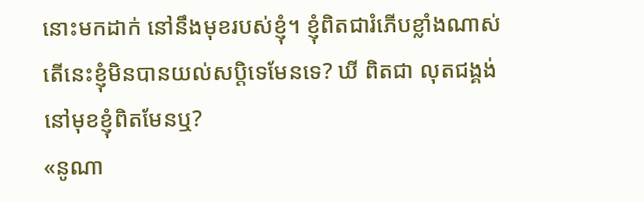នោះមកដាក់ នៅនឹងមុខរបស់ខ្ញុំ។ ខ្ញុំពិតជារំភើបខ្លាំងណាស់
តើនេះខ្ញុំមិនបានយល់សប្តិទេមែនទេ? ឃី ពិតជា លុតជង្គង់នៅមុខខ្ញុំពិតមែនឬ?
«នូណា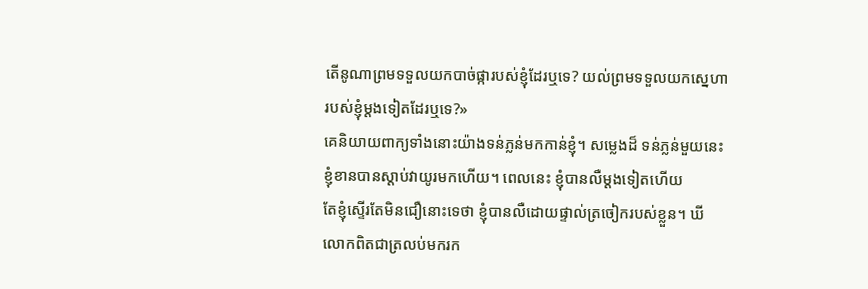តើនូណាព្រមទទួលយកបាច់ផ្ការបស់ខ្ញុំដែរឬទេ? យល់ព្រមទទួលយកស្នេហា
របស់ខ្ញុំម្តងទៀតដែរឬទេ?»
គេនិយាយពាក្យទាំងនោះយ៉ាងទន់ភ្លន់មកកាន់ខ្ញុំ។ សម្លេងដ៏ ទន់ភ្លន់មួយនេះ
ខ្ញុំខានបានស្តាប់វាយូរមកហើយ។ ពេលនេះ ខ្ញុំបានលឺម្តងទៀតហើយ
តែខ្ញុំស្ទើរតែមិនជឿនោះទេថា ខ្ញុំបានលឺដោយផ្ទាល់ត្រចៀករបស់ខ្លួន។ ឃី
លោកពិតជាត្រលប់មករក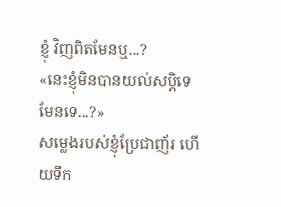ខ្ញុំ វិញពិតមែនឬ...?
«នេះខ្ញុំមិនបានយល់សប្តិទេមែនទេ...?»
សម្លេងរបស់ខ្ញុំប្រែជាញ័រ ហើយទឹក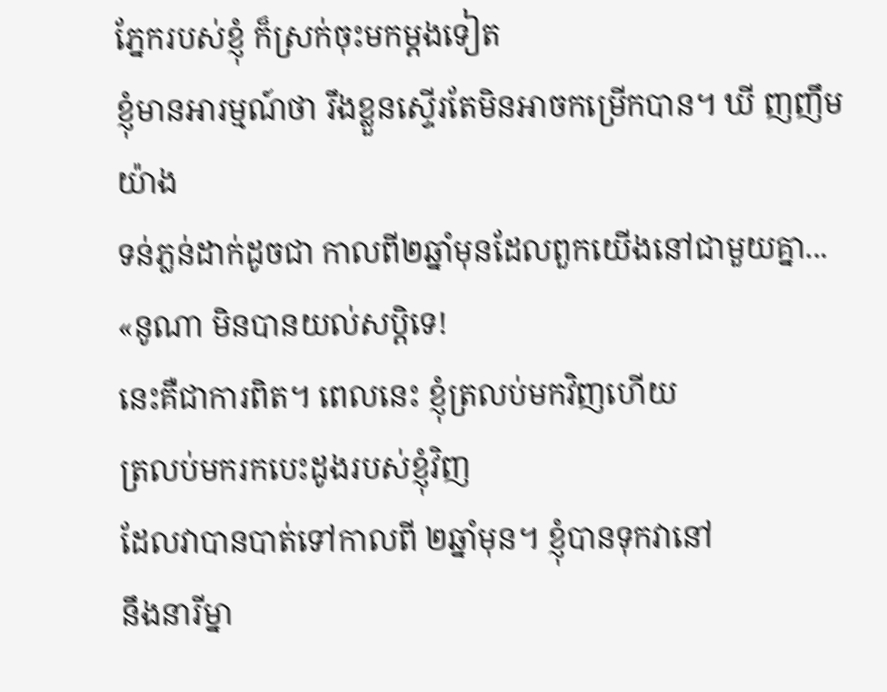ភ្នែករបស់ខ្ញុំ ក៏ស្រក់ចុះមកម្តងទៀត
ខ្ញុំមានអារម្មណ៍ថា រឹងខ្លួនស្ទើរតែមិនអាចកម្រើកបាន។ ឃី ញញឹមយ៉ាង
ទន់ភ្លន់ដាក់ដូចជា កាលពី២ឆ្នាំមុនដែលពួកយើងនៅជាមួយគ្នា...
«នូណា មិនបានយល់សប្តិទេ!
នេះគឺជាការពិត។ ពេលនេះ ខ្ញុំត្រលប់មកវិញហើយ
ត្រលប់មករកបេះដូងរបស់ខ្ញុំវិញ
ដែលវាបានបាត់ទៅកាលពី ២ឆ្នាំមុន។ ខ្ញុំបានទុកវានៅ
នឹងនារីម្នា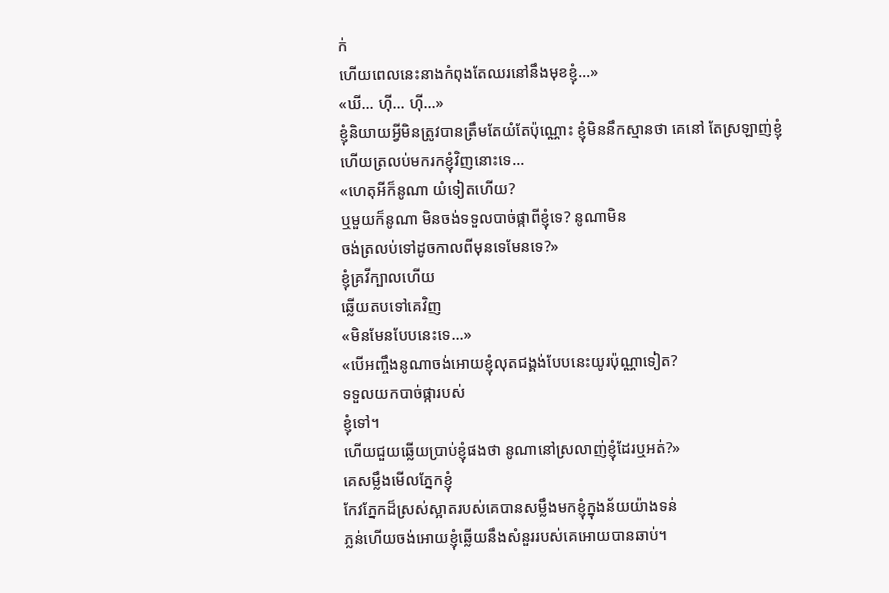ក់
ហើយពេលនេះនាងកំពុងតែឈរនៅនឹងមុខខ្ញុំ...»
«ឃី... ហ៊ី... ហ៊ី...»
ខ្ញុំនិយាយអ្វីមិនត្រូវបានត្រឹមតែយំតែប៉ុណ្ណោះ ខ្ញុំមិននឹកស្មានថា គេនៅ តែស្រឡាញ់ខ្ញុំ
ហើយត្រលប់មករកខ្ញុំវិញនោះទេ...
«ហេតុអីក៏នូណា យំទៀតហើយ?
ឬមួយក៏នូណា មិនចង់ទទួលបាច់ផ្កាពីខ្ញុំទេ? នូណាមិន
ចង់ត្រលប់ទៅដូចកាលពីមុនទេមែនទេ?»
ខ្ញុំគ្រវីក្បាលហើយ
ឆ្លើយតបទៅគេវិញ
«មិនមែនបែបនេះទេ...»
«បើអញ្ចឹងនូណាចង់អោយខ្ញុំលុតជង្គង់បែបនេះយូរប៉ុណ្ណាទៀត?
ទទួលយកបាច់ផ្ការបស់
ខ្ញុំទៅ។
ហើយជួយឆ្លើយប្រាប់ខ្ញុំផងថា នូណានៅស្រលាញ់ខ្ញុំដែរឬអត់?»
គេសម្លឹងមើលភ្នែកខ្ញុំ
កែវភ្នែកដ៏ស្រស់ស្អាតរបស់គេបានសម្លឹងមកខ្ញុំក្នុងន័យយ៉ាងទន់
ភ្លន់ហើយចង់អោយខ្ញុំឆ្លើយនឹងសំនួររបស់គេអោយបានឆាប់។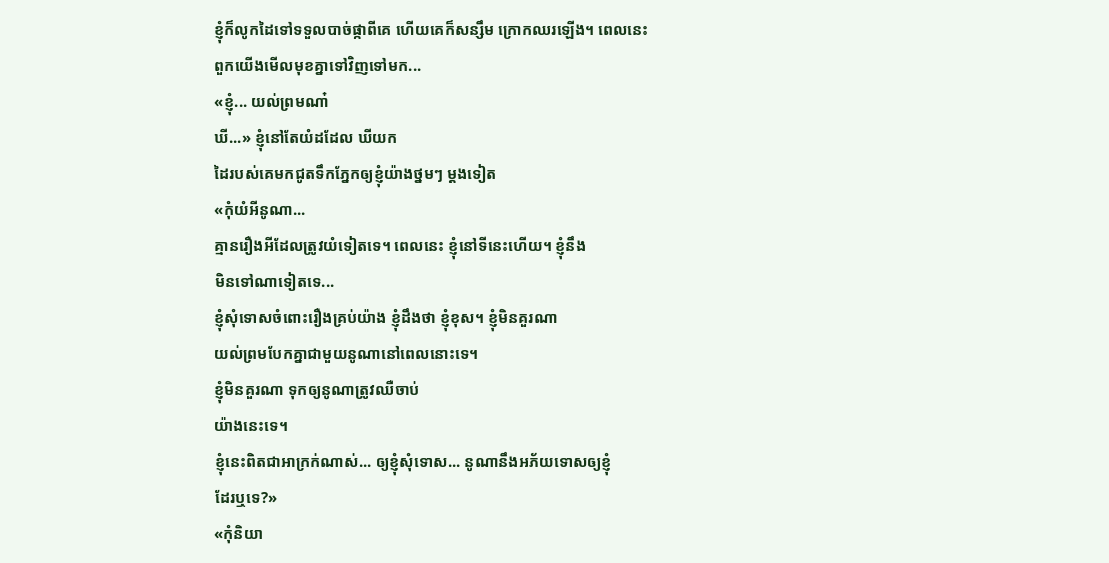ខ្ញុំក៏លូកដៃទៅទទួលបាច់ផ្កាពីគេ ហើយគេក៏សន្សឹម ក្រោកឈរឡើង។ ពេលនេះ
ពួកយើងមើលមុខគ្នាទៅវិញទៅមក...
«ខ្ញុំ... យល់ព្រមណា៎
ឃី...» ខ្ញុំនៅតែយំដដែល ឃីយក
ដៃរបស់គេមកជូតទឹកភ្នែកឲ្យខ្ញុំយ៉ាងថ្នមៗ ម្តងទៀត
«កុំយំអីនូណា...
គ្មានរឿងអីដែលត្រូវយំទៀតទេ។ ពេលនេះ ខ្ញុំនៅទីនេះហើយ។ ខ្ញុំនឹង
មិនទៅណាទៀតទេ...
ខ្ញុំសុំទោសចំពោះរឿងគ្រប់យ៉ាង ខ្ញុំដឹងថា ខ្ញុំខុស។ ខ្ញុំមិនគួរណា
យល់ព្រមបែកគ្នាជាមួយនូណានៅពេលនោះទេ។
ខ្ញុំមិនគួរណា ទុកឲ្យនូណាត្រូវឈឺចាប់
យ៉ាងនេះទេ។
ខ្ញុំនេះពិតជាអាក្រក់ណាស់... ឲ្យខ្ញុំសុំទោស... នូណានឹងអភ័យទោសឲ្យខ្ញុំ
ដែរឬទេ?»
«កុំនិយា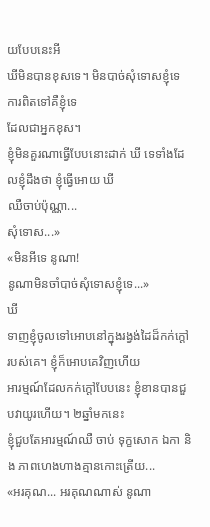យបែបនេះអី
ឃីមិនបានខុសទេ។ មិនបាច់សុំទោសខ្ញុំទេ ការពិតទៅគឺខ្ញុំទេ
ដែលជាអ្នកខុស។
ខ្ញុំមិនគួរណាធ្វើបែបនោះដាក់ ឃី ទេទាំងដែលខ្ញុំដឹងថា ខ្ញុំធ្វើអោយ ឃី
ឈឺចាប់ប៉ុណ្ណា...
សុំទោស...»
«មិនអីទេ នូណា!
នូណាមិនចាំបាច់សុំទោសខ្ញុំទេ...»
ឃី
ទាញខ្ញុំចូលទៅអោបនៅក្នុងរង្វង់ដៃដ៏កក់ក្តៅរបស់គេ។ ខ្ញុំក៏អោបគេវិញហើយ
អារម្មណ៍ដែលកក់ក្តៅបែបនេះ ខ្ញុំខានបានជួបវាយូរហើយ។ ២ឆ្នាំមកនេះ
ខ្ញុំជួបតែអារម្មណ៍ឈឺ ចាប់ ទុក្ខសោក ឯកា និង ភាពហេងហាងគ្មានកោះត្រើយ...
«អរគុណ... អរគុណណាស់ នូណា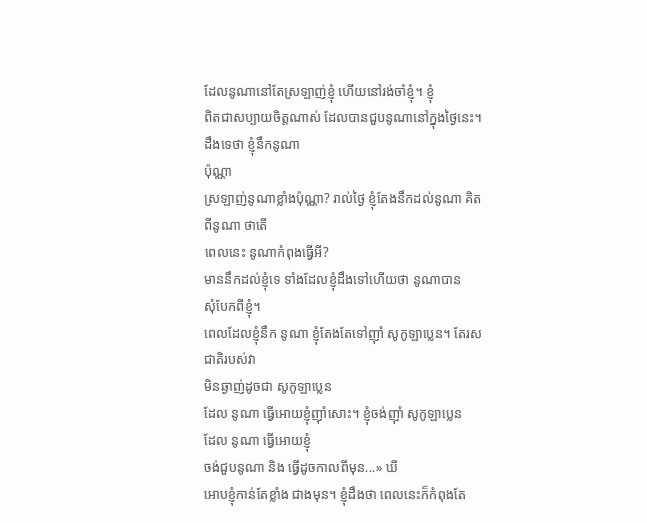ដែលនូណានៅតែស្រឡាញ់ខ្ញុំ ហើយនៅរង់ចាំខ្ញុំ។ ខ្ញុំ
ពិតជាសប្បាយចិត្តណាស់ ដែលបានជួបនូណានៅក្នុងថ្ងៃនេះ។
ដឹងទេថា ខ្ញុំនឹកនូណា
ប៉ុណ្ណា
ស្រឡាញ់នូណាខ្លាំងប៉ុណ្ណា? រាល់ថ្ងៃ ខ្ញុំតែងនឹកដល់នូណា គិតពីនូណា ថាតើ
ពេលនេះ នូណាកំពុងធ្វើអី?
មាននឹកដល់ខ្ញុំទេ ទាំងដែលខ្ញុំដឹងទៅហើយថា នូណាបាន
សុំបែកពីខ្ញុំ។
ពេលដែលខ្ញុំនឹក នូណា ខ្ញុំតែងតែទៅញ៉ាំ សូកូឡាប្លេន។ តែរសជាតិរបស់វា
មិនឆ្ងាញ់ដូចជា សូកូឡាប្លេន
ដែល នូណា ធ្វើអោយខ្ញុំញ៉ាំសោះ។ ខ្ញុំចង់ញ៉ាំ សូកូឡាប្លេន
ដែល នូណា ធ្វើអោយខ្ញុំ
ចង់ជួបនូណា និង ធ្វើដូចកាលពីមុន...» ឃី
អោបខ្ញុំកាន់តែខ្លាំង ជាងមុន។ ខ្ញុំដឹងថា ពេលនេះក៏កំពុងតែ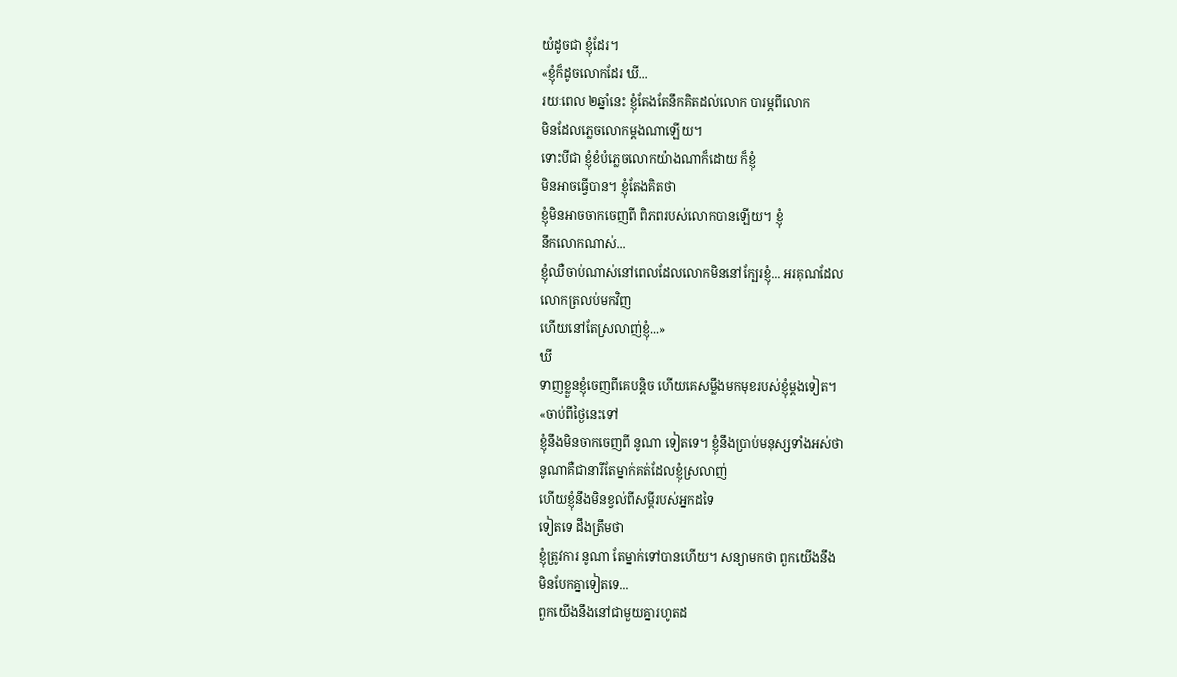យំដូចជា ខ្ញុំដែរ។
«ខ្ញុំក៏ដូចលោកដែរ ឃី...
រយៈពេល ២ឆ្នាំនេះ ខ្ញុំតែងតែនឹកគិតដល់លោក បារម្ភពីលោក
មិនដែលភ្លេចលោកម្តងណាឡើយ។
ទោះបីជា ខ្ញុំខំបំភ្លេចលោកយ៉ាងណាក៏ដោយ ក៏ខ្ញុំ
មិនអាចធ្វើបាន។ ខ្ញុំតែងគិតថា
ខ្ញុំមិនអាចចាកចេញពី ពិភពរបស់លោកបានឡើយ។ ខ្ញុំ
នឹកលោកណាស់...
ខ្ញុំឈឺចាប់ណាស់នៅពេលដែលលោកមិននៅក្បែរខ្ញុំ... អរគុណដែល
លោកត្រលប់មកវិញ
ហើយនៅតែស្រលាញ់ខ្ញុំ...»
ឃី
ទាញខ្លួនខ្ញុំចេញពីគេបន្តិច ហើយគេសម្លឹងមកមុខរបស់ខ្ញុំម្តងទៀត។
«ចាប់ពីថ្ងៃនេះទៅ
ខ្ញុំនឹងមិនចាកចេញពី នូណា ទៀតទេ។ ខ្ញុំនឹងប្រាប់មនុស្សទាំងអស់ថា
នូណាគឺជានារីតែម្នាក់គត់ដែលខ្ញុំស្រលាញ់
ហើយខ្ញុំនឹងមិនខ្វល់ពីសម្តីរបស់អ្នកដទៃ
ទៀតទេ ដឹងត្រឹមថា
ខ្ញុំត្រូវការ នូណា តែម្នាក់ទៅបានហើយ។ សន្យាមកថា ពួកយើងនឹង
មិនបែកគ្នាទៀតទេ...
ពួកយើងនឹងនៅជាមួយគ្នារហូតដ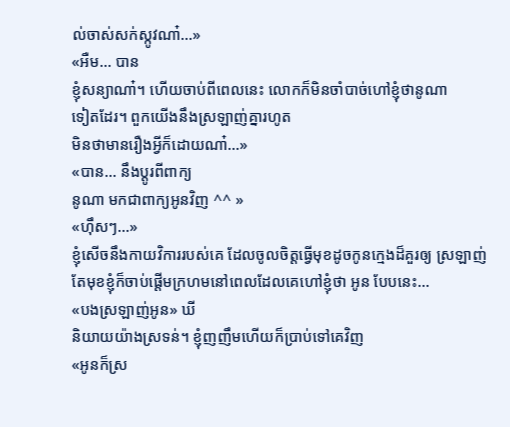ល់ចាស់សក់ស្កូវណា៎...»
«អឺម... បាន
ខ្ញុំសន្យាណា៎។ ហើយចាប់ពីពេលនេះ លោកក៏មិនចាំបាច់ហៅខ្ញុំថានូណា
ទៀតដែរ។ ពួកយើងនឹងស្រឡាញ់គ្នារហូត
មិនថាមានរឿងអ្វីក៏ដោយណា៎...»
«បាន... នឹងប្តូរពីពាក្យ
នូណា មកជាពាក្យអូនវិញ ^^ »
«ហ៊ឹសៗ...»
ខ្ញុំសើចនឹងកាយវិការរបស់គេ ដែលចូលចិត្តធ្វើមុខដូចកូនក្មេងដ៏គួរឲ្យ ស្រឡាញ់
តែមុខខ្ញុំក៏ចាប់ផ្តើមក្រហមនៅពេលដែលគេហៅខ្ញុំថា អូន បែបនេះ...
«បងស្រឡាញ់អូន» ឃី
និយាយយ៉ាងស្រទន់។ ខ្ញុំញញឹមហើយក៏ប្រាប់ទៅគេវិញ
«អូនក៏ស្រ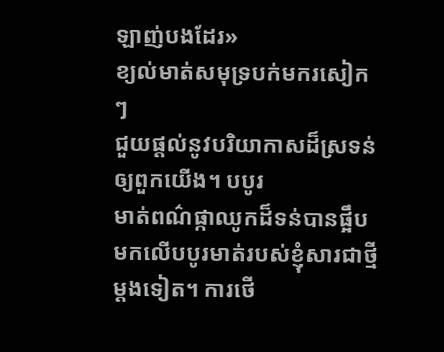ឡាញ់បងដែរ»
ខ្យល់មាត់សមុទ្របក់មករសៀកៗ
ជួយផ្តល់នូវបរិយាកាសដ៏ស្រទន់ឲ្យពួកយើង។ បបូរ
មាត់ពណ៌ផ្កាឈូកដ៏ទន់បានផ្អឹបមកលើបបូរមាត់របស់ខ្ញុំសារជាថ្មីម្តងទៀត។ ការថើ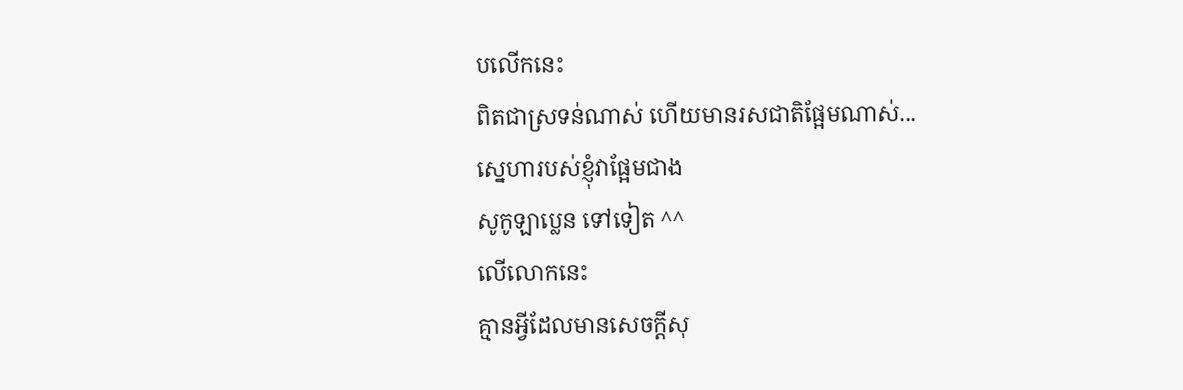បលើកនេះ
ពិតជាស្រទន់ណាស់ ហើយមានរសជាតិផ្អែមណាស់...
ស្នេហារបស់ខ្ញុំវាផ្អែមជាង
សូកូឡាប្លេន ទៅទៀត ^^
លើលោកនេះ
គ្មានអ្វីដែលមានសេចក្តីសុ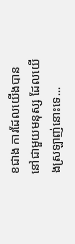ខជាង ការដែលយើងបាននៅជាមួយមនុស្ស ដែលយើងស្រឡាញ់នោះទេ...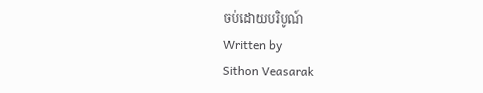ចប់ដោយបរិបូណ៍
Written by
Sithon Veasarak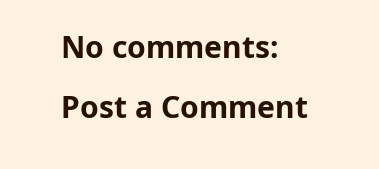No comments:
Post a Comment